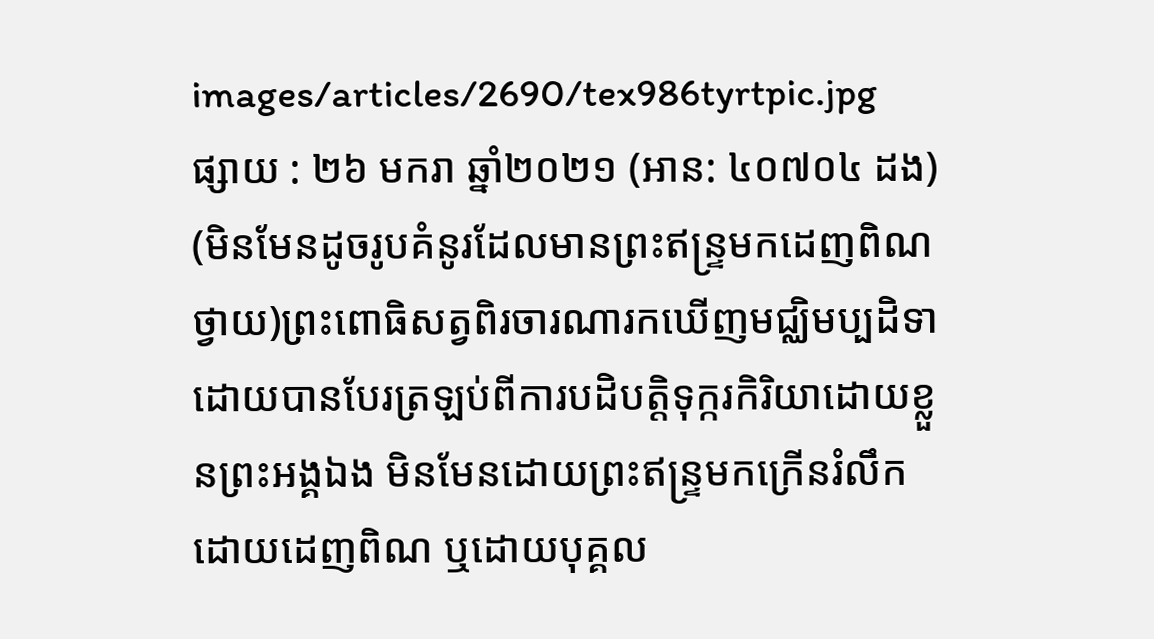images/articles/2690/tex986tyrtpic.jpg
ផ្សាយ : ២៦ មករា ឆ្នាំ២០២១ (អាន: ៤០៧០៤ ដង)
(មិនមែនដូចរូបគំនូរដែលមានព្រះឥន្ទ្រមកដេញពិណថ្វាយ)ព្រះពោធិសត្វពិរចារណារកឃើញមជ្ឈិមប្បដិទា ដោយបានបែរត្រឡប់ពីការបដិបត្តិទុក្ករកិរិយាដោយខ្លួនព្រះអង្គឯង មិនមែនដោយព្រះឥន្ទ្រមកក្រើនរំលឹកដោយដេញពិណ ឬដោយបុគ្គល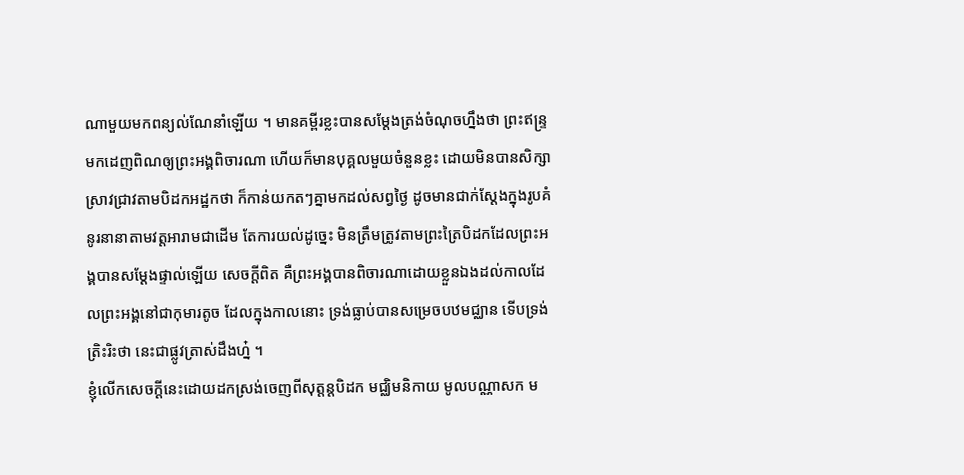ណាមួយមកពន្យល់ណែនាំឡើយ ។ មានគម្ពីរខ្លះបានសម្ដែងត្រង់ចំណុចហ្នឹងថា ព្រះឥន្ទ្រមកដេញពិណឲ្យព្រះអង្គពិចារណា ហើយក៏មានបុគ្គលមួយចំនួនខ្លះ ដោយមិនបានសិក្សាស្រាវជ្រាវតាមបិដកអដ្ឋកថា ក៏កាន់យកតៗគ្នាមកដល់សព្វថ្ងៃ ដូចមានជាក់ស្ដែងក្នុងរូបគំនូរនានាតាមវត្តអារាមជាដើម តែការយល់ដូច្នេះ មិនត្រឹមត្រូវតាមព្រះត្រៃបិដកដែលព្រះអង្គបានសម្ដែងផ្ទាល់ឡើយ សេចក្ដីពិត គឺព្រះអង្គបានពិចារណាដោយខ្លួនឯងដល់កាលដែលព្រះអង្គនៅជាកុមារតូច ដែលក្នុងកាលនោះ ទ្រង់ធ្លាប់បានសម្រេចបឋមជ្ឈាន ទើបទ្រង់ត្រិះរិះថា នេះជាផ្លូវត្រាស់ដឹងហ៎្ន ។
ខ្ញុំលើកសេចក្ដីនេះដោយដកស្រង់ចេញពីសុត្តន្តបិដក មជ្ឈិមនិកាយ មូលបណ្ណាសក ម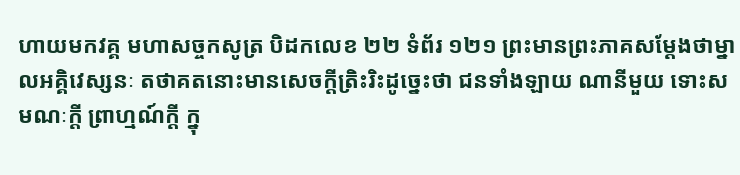ហាយមកវគ្គ មហាសច្ចកសូត្រ បិដកលេខ ២២ ទំព័រ ១២១ ព្រះមានព្រះភាគសម្ដែងថាម្នាលអគិ្គវេស្សនៈ តថាគតនោះមានសេចកី្តត្រិះរិះដូចេ្នះថា ជនទាំងឡាយ ណានីមួយ ទោះសមណៈកី្ត ព្រាហ្មណ៍កី្ត ក្នុ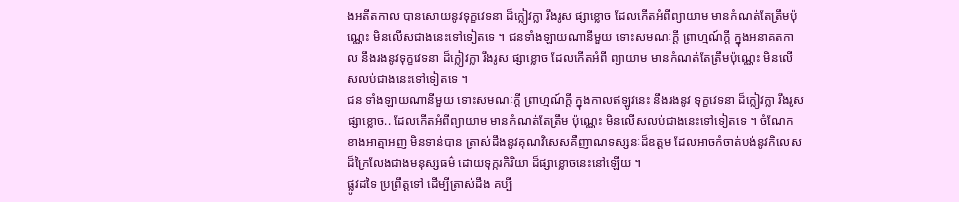ងអតីតកាល បានសោយនូវទុក្ខវេទនា ដ៏ក្លៀវក្លា រឹងរូស ផ្សាខ្លោច ដែលកើតអំពីព្យាយាម មានកំណត់តែត្រឹមប៉ុណ្ណេះ មិនលើសជាងនេះទៅទៀតទេ ។ ជនទាំងឡាយណានីមួយ ទោះសមណៈកី្ត ព្រាហ្មណ៍កី្ត ក្នុងអនាគតកាល នឹងរងនូវទុក្ខវេទនា ដ៏ក្លៀវក្លា រឹងរូស ផ្សាខ្លោច ដែលកើតអំពី ព្យាយាម មានកំណត់តែត្រឹមប៉ុណ្ណេះ មិនលើសលប់ជាងនេះទៅទៀតទេ ។
ជន ទាំងឡាយណានីមួយ ទោះសមណៈកី្ត ព្រាហ្មណ៍កី្ត ក្នុងកាលឥឡូវនេះ នឹងរងនូវ ទុក្ខវេទនា ដ៏ក្លៀវក្លា រឹងរូស ផ្សាខ្លោច.. ដែលកើតអំពីព្យាយាម មានកំណត់តែត្រឹម ប៉ុណ្ណេះ មិនលើសលប់ជាងនេះទៅទៀតទេ ។ ចំណែកខាងអាត្មាអញ មិនទាន់បាន ត្រាស់ដឹងនូវគុណវិសេសគឺញាណទស្សនៈដ៏ឧត្តម ដែលអាចកំចាត់បង់នូវកិលេស ដ៏ក្រៃលែងជាងមនុស្សធម៌ ដោយទុក្ករកិរិយា ដ៏ផ្សាខ្លោចនេះនៅឡើយ ។
ផ្លូវដទៃ ប្រព្រឹត្តទៅ ដើម្បីត្រាស់ដឹង គប្បី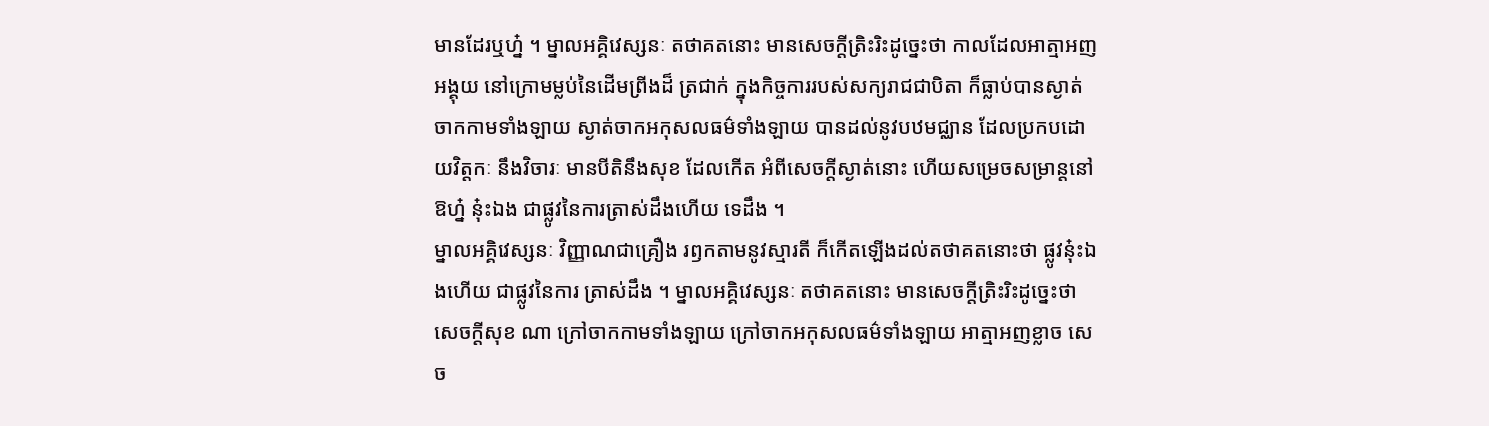មានដែរឬហ្ន៎ ។ ម្នាលអគិ្គវេស្សនៈ តថាគតនោះ មានសេចកី្តត្រិះរិះដូច្នេះថា កាលដែលអាត្មាអញអង្គុយ នៅក្រោមម្លប់នៃដើមព្រីងដ៏ ត្រជាក់ ក្នុងកិច្ចការរបស់សក្យរាជជាបិតា ក៏ធ្លាប់បានស្ងាត់ចាកកាមទាំងឡាយ ស្ងាត់ចាកអកុសលធម៌ទាំងឡាយ បានដល់នូវបឋមជ្ឈាន ដែលប្រកបដោយវិត្តកៈ នឹងវិចារៈ មានបីតិនឹងសុខ ដែលកើត អំពីសេចកី្តស្ងាត់នោះ ហើយសម្រេចសម្រាន្តនៅ ឱហ្ន៎ នុ៎ះឯង ជាផ្លូវនៃការត្រាស់ដឹងហើយ ទេដឹង ។
ម្នាលអគិ្គវេស្សនៈ វិញ្ញាណជាគ្រឿង រឭកតាមនូវស្មារតី ក៏កើតឡើងដល់តថាគតនោះថា ផ្លូវនុ៎ះឯងហើយ ជាផ្លូវនៃការ ត្រាស់ដឹង ។ ម្នាលអគ្គិវេស្សនៈ តថាគតនោះ មានសេចកី្តតិ្រះរិះដូច្នេះថា សេចកី្តសុខ ណា ក្រៅចាកកាមទាំងឡាយ ក្រៅចាកអកុសលធម៌ទាំងឡាយ អាត្មាអញខ្លាច សេច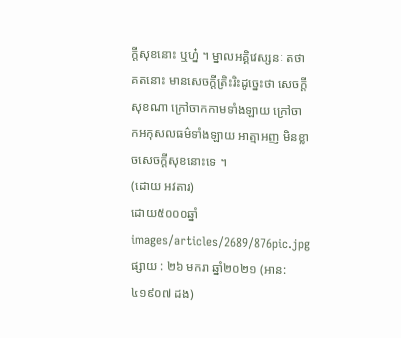កី្តសុខនោះ ឬហ្ន៎ ។ ម្នាលអគ្គិវេស្សនៈ តថាគតនោះ មានសេចកី្តត្រិះរិះដូច្នេះថា សេចកី្តសុខណា ក្រៅចាកកាមទាំងឡាយ ក្រៅចាកអកុសលធម៌ទាំងឡាយ អាត្មាអញ មិនខ្លាចសេចកី្តសុខនោះទេ ។
(ដោយ អវតារ)
ដោយ៥០០០ឆ្នាំ
images/articles/2689/876pic.jpg
ផ្សាយ : ២៦ មករា ឆ្នាំ២០២១ (អាន: ៤១៩០៧ ដង)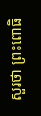សួរថា ព្រះពោធិ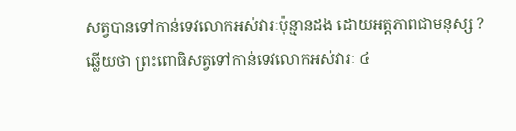សត្វបានទៅកាន់ទេវលោកអស់វារៈប៉ុន្មានដង ដោយអត្តភាពជាមនុស្ស ?
ឆ្លើយថា ព្រះពោធិសត្វទៅកាន់ទេវលោកអស់វារៈ ៤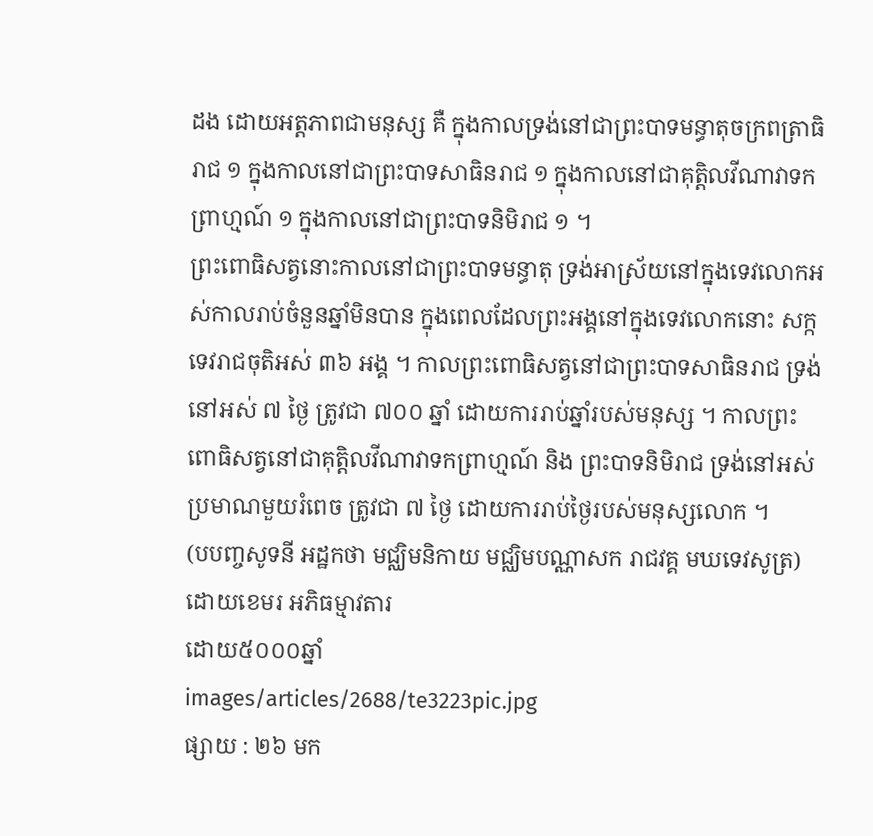ដង ដោយអត្តភាពជាមនុស្ស គឺ ក្នុងកាលទ្រង់នៅជាព្រះបាទមន្ធាតុចក្រពត្រាធិរាជ ១ ក្នុងកាលនៅជាព្រះបាទសាធិនរាជ ១ ក្នុងកាលនៅជាគុត្តិលវីណាវាទកព្រាហ្មណ៍ ១ ក្នុងកាលនៅជាព្រះបាទនិមិរាជ ១ ។
ព្រះពោធិសត្វនោះកាលនៅជាព្រះបាទមន្ធាតុ ទ្រង់អាស្រ័យនៅក្នុងទេវលោកអស់កាលរាប់ចំនួនឆ្នាំមិនបាន ក្នុងពេលដែលព្រះអង្គនៅក្នុងទេវលោកនោះ សក្កទេវរាជចុតិអស់ ៣៦ អង្គ ។ កាលព្រះពោធិសត្វនៅជាព្រះបាទសាធិនរាជ ទ្រង់នៅអស់ ៧ ថ្ងៃ ត្រូវជា ៧០០ ឆ្នាំ ដោយការរាប់ឆ្នាំរបស់មនុស្ស ។ កាលព្រះពោធិសត្វនៅជាគុត្តិលវីណាវាទកព្រាហ្មណ៍ និង ព្រះបាទនិមិរាជ ទ្រង់នៅអស់ប្រមាណមួយរំពេច ត្រូវជា ៧ ថ្ងៃ ដោយការរាប់ថ្ងៃរបស់មនុស្សលោក ។
(បបញ្ចសូទនី អដ្ឋកថា មជ្ឈិមនិកាយ មជ្ឈិមបណ្ណាសក រាជវគ្គ មឃទេវសូត្រ)
ដោយខេមរ អភិធម្មាវតារ
ដោយ៥០០០ឆ្នាំ
images/articles/2688/te3223pic.jpg
ផ្សាយ : ២៦ មក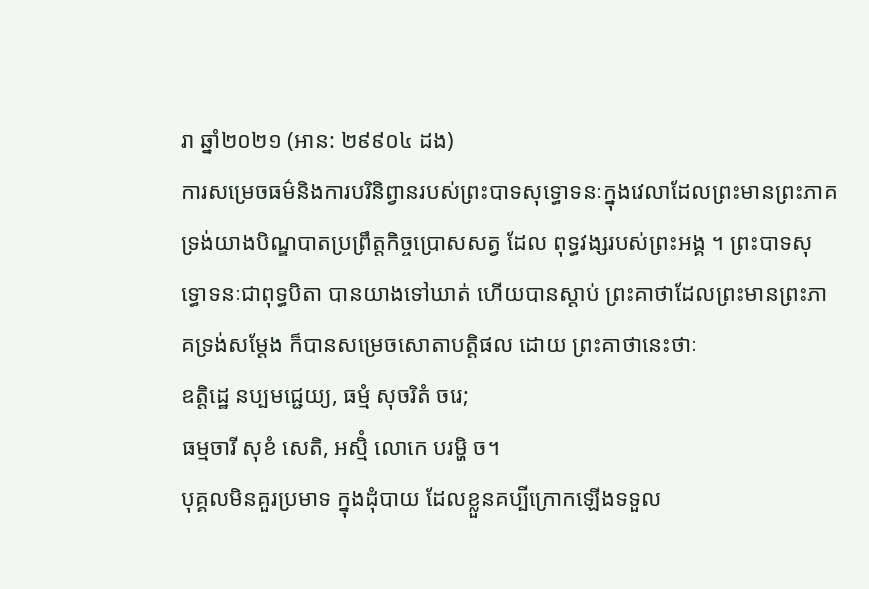រា ឆ្នាំ២០២១ (អាន: ២៩៩០៤ ដង)
ការសម្រេចធម៌និងការបរិនិព្វានរបស់ព្រះបាទសុទ្ធោទនៈក្នុងវេលាដែលព្រះមានព្រះភាគទ្រង់យាងបិណ្ឌបាតប្រព្រឹត្តកិច្ចប្រោសសត្វ ដែល ពុទ្ធវង្សរបស់ព្រះអង្គ ។ ព្រះបាទសុទ្ធោទនៈជាពុទ្ធបិតា បានយាងទៅឃាត់ ហើយបានស្ដាប់ ព្រះគាថាដែលព្រះមានព្រះភាគទ្រង់សម្ដែង ក៏បានសម្រេចសោតាបត្តិផល ដោយ ព្រះគាថានេះថាៈ
ឧត្តិដ្ឋេ នប្បមជ្ជេយ្យ, ធម្មំ សុចរិតំ ចរេ;
ធម្មចារី សុខំ សេតិ, អស្មិំ លោកេ បរម្ហិ ច។
បុគ្គលមិនគួរប្រមាទ ក្នុងដុំបាយ ដែលខ្លួនគប្បីក្រោកឡើងទទួល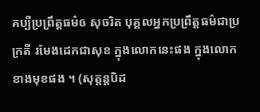គប្បីប្រព្រឹត្តធម៌ឲ សុចរិត បុគ្គលអ្នកប្រព្រឹត្តធម៌ជាប្រក្រតី រមែងដេកជាសុខ ក្នុងលោកនេះផង ក្នុងលោកខាងមុខផង ។ (សុត្តន្តបិដ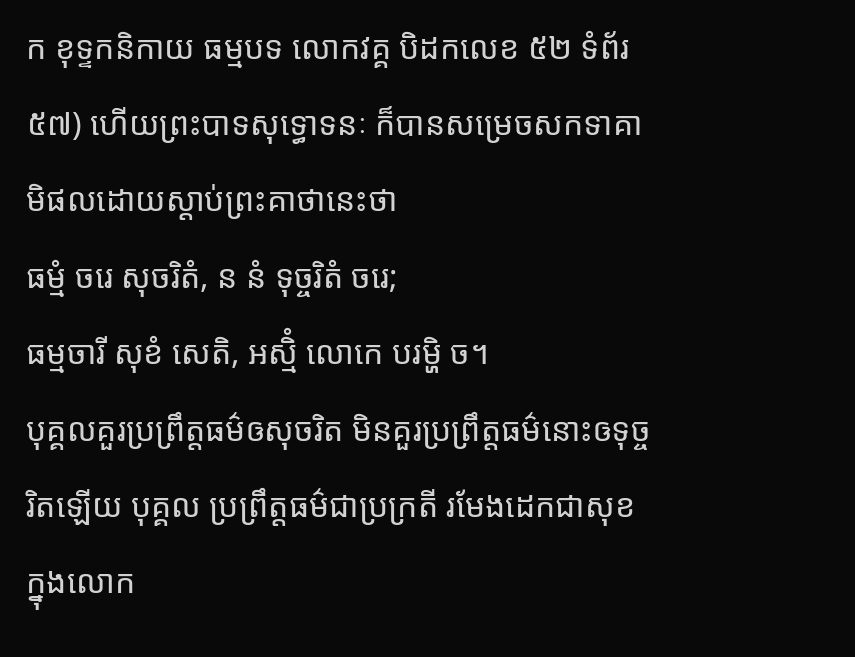ក ខុទ្ទកនិកាយ ធម្មបទ លោកវគ្គ បិដកលេខ ៥២ ទំព័រ ៥៧) ហើយព្រះបាទសុទ្ធោទនៈ ក៏បានសម្រេចសកទាគាមិផលដោយស្ដាប់ព្រះគាថានេះថា
ធម្មំ ចរេ សុចរិតំ, ន នំ ទុច្ចរិតំ ចរេ;
ធម្មចារី សុខំ សេតិ, អស្មិំ លោកេ បរម្ហិ ច។
បុគ្គលគួរប្រព្រឹត្តធម៌ឲសុចរិត មិនគួរប្រព្រឹត្តធម៌នោះឲទុច្ចរិតឡើយ បុគ្គល ប្រព្រឹត្តធម៌ជាប្រក្រតី រមែងដេកជាសុខ ក្នុងលោក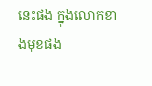នេះផង ក្នុងលោកខាងមុខផង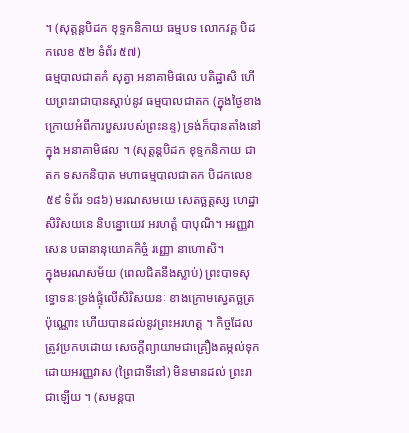។ (សុត្តន្តបិដក ខុទ្ទកនិកាយ ធម្មបទ លោកវគ្គ បិដកលេខ ៥២ ទំព័រ ៥៧)
ធម្មបាលជាតកំ សុត្វា អនាគាមិផលេ បតិដ្ឋាសិ ហើយព្រះរាជាបានស្ដាប់នូវ ធម្មបាលជាតក (ក្នុងថ្ងៃខាងក្រោយអំពីការបួសរបស់ព្រះនន្ទ) ទ្រង់ក៏បានតាំងនៅក្នុង អនាគាមិផល ។ (សុត្តន្តបិដក ខុទ្ទកនិកាយ ជាតក ទសកនិបាត មហាធម្មបាលជាតក បិដកលេខ ៥៩ ទំព័រ ១៨៦) មរណសមយេ សេតច្ឆត្តស្ស ហេដ្ឋា សិរិសយនេ និបន្នោយេវ អរហត្តំ បាបុណិ។ អរញ្ញវាសេន បធានានុយោគកិច្ចំ រញ្ញោ នាហោសិ។
ក្នុងមរណសម័យ (ពេលជិតនឹងស្លាប់) ព្រះបាទសុទ្ធោទនៈទ្រង់ផ្ទុំលើសិរិសយនៈ ខាងក្រោមស្វេតច្ឆត្រប៉ុណ្ណោះ ហើយបានដល់នូវព្រះអរហត្ត ។ កិច្ចដែលត្រូវប្រកបដោយ សេចក្ដីព្យាយាមជាគ្រឿងតម្កល់ទុកដោយអរញ្ញវាស (ព្រៃជាទីនៅ) មិនមានដល់ ព្រះរាជាឡើយ ។ (សមន្តបា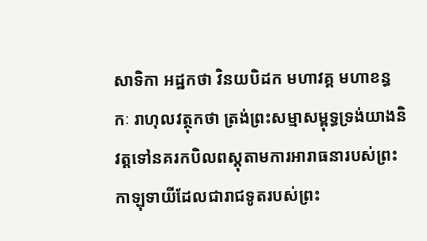សាទិកា អដ្ឋកថា វិនយបិដក មហាវគ្គ មហាខន្ធកៈ រាហុលវត្ថុកថា ត្រង់ព្រះសម្មាសម្ពុទ្ធទ្រង់យាងនិវត្តទៅនគរកបិលពស្ដុតាមការអារាធនារបស់ព្រះកាឡុទាយីដែលជារាជទូតរបស់ព្រះ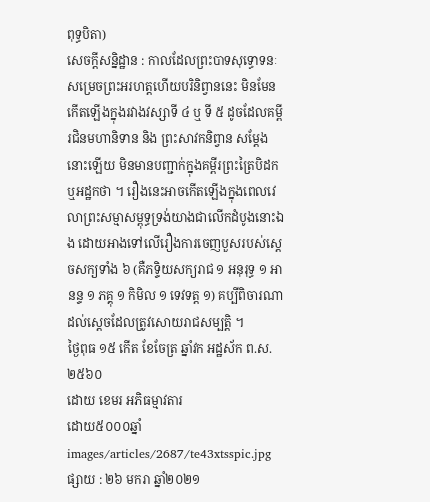ពុទ្ធបិតា)
សេចក្ដីសន្និដ្ឋាន : កាលដែលព្រះបាទសុទ្ធោទនៈសម្រេចព្រះអរហត្តហើយបរិនិព្វាននេះ មិនមែនកើតឡើងក្នុងរវាងវស្សាទី ៤ ឬ ទី ៥ ដូចដែលគម្ពីរជិនមហានិទាន និង ព្រះសាវកនិព្វាន សម្ដែងនោះឡើយ មិនមានបញ្ជាក់ក្នុងគម្ពីរព្រះត្រៃបិដក ឬអដ្ឋកថា ។ រឿងនេះអាចកើតឡើងក្នុងពេលវេលាព្រះសម្មាសម្ពុទ្ធទ្រង់យាងជាលើកដំបូងនោះឯង ដោយអាងទៅលើរឿងការចេញបួសរបស់ស្ដេចសក្យទាំង ៦ (គឺភទ្ទិយសក្យរាជ ១ អនុរុទ្ធ ១ អានន្ទ ១ ភគ្គុ ១ កិមិល ១ ទេវទត្ត ១) គប្បីពិចារណាដល់ស្ដេចដែលត្រូវសោយរាជសម្បត្តិ ។
ថ្ងៃពុធ ១៥ កើត ខែចែត្រ ឆ្នាំវក អដ្ឋស័ក ព.ស. ២៥៦០
ដោយ ខេមរ អភិធម្មាវតារ
ដោយ៥០០០ឆ្នាំ
images/articles/2687/te43xtsspic.jpg
ផ្សាយ : ២៦ មករា ឆ្នាំ២០២១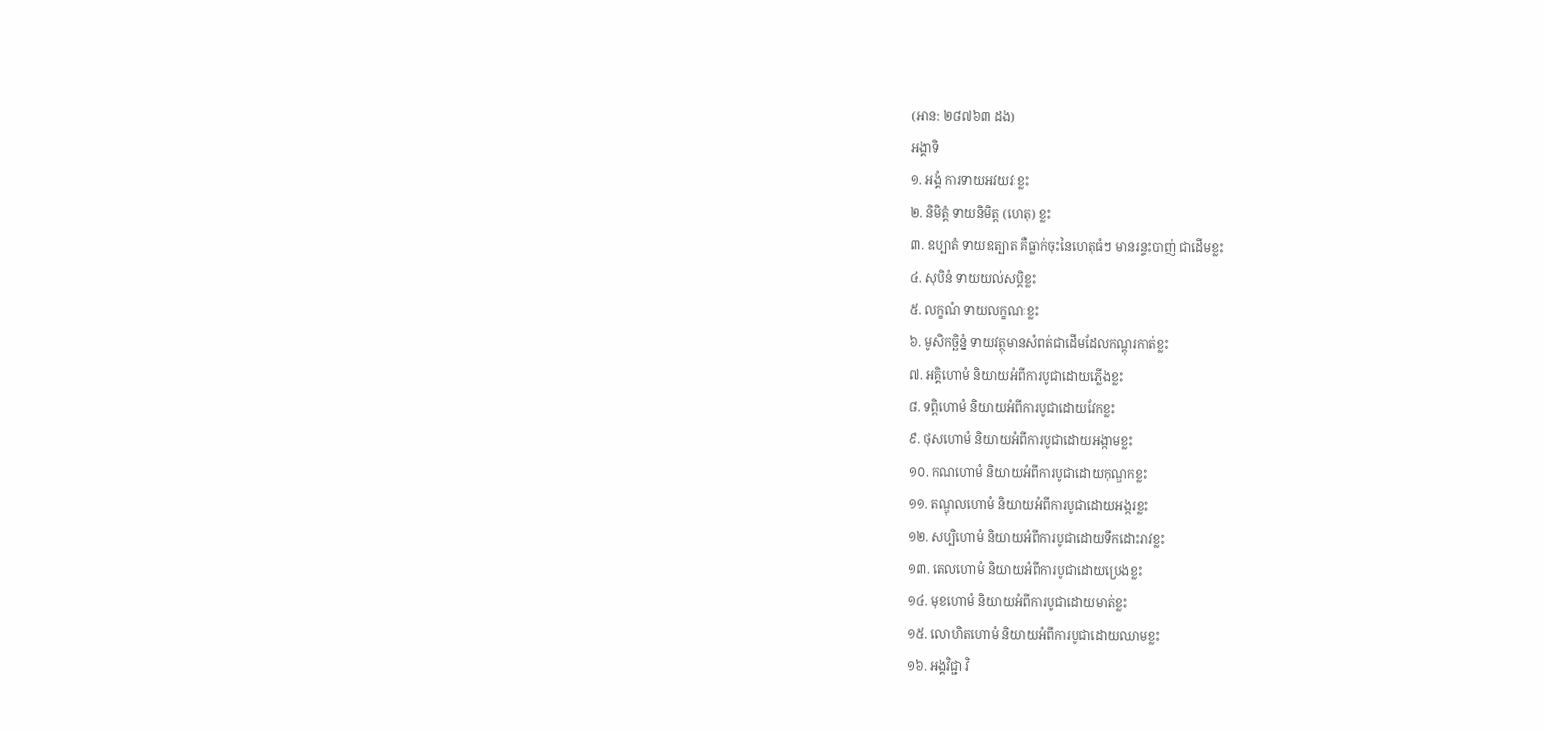(អាន: ២៨៧៦៣ ដង)
អង្គាទិ
១. អង្គំ ការទាយអវយវៈខ្លះ
២. និមិត្តំ ទាយនិមិត្ត (ហេតុ) ខ្លះ
៣. ឧប្បាតំ ទាយឧត្បាត គឺធ្លាក់ចុះនៃហេតុធំៗ មានរន្ទះបាញ់ ជាដើមខ្លះ
៤. សុបិនំ ទាយយល់សបិ្តខ្លះ
៥. លក្ខណំ ទាយលក្ខណៈខ្លះ
៦. មូសិកច្ឆិន្នំ ទាយវត្ថុមានសំពត់ជាដើមដែលកណ្តុរកាត់ខ្លះ
៧. អគ្គិហោមំ និយាយអំពីការបូជាដោយភ្លើងខ្លះ
៨. ទព្ពិហោមំ និយាយអំពីការបូជាដោយវែកខ្លះ
៩. ថុសហោមំ និយាយអំពីការបូជាដោយអង្កាមខ្លះ
១០. កណហោមំ និយាយអំពីការបូជាដោយកុណ្ឌកខ្លះ
១១. តណ្ឌុលហោមំ និយាយអំពីការបូជាដោយអង្ករខ្លះ
១២. សប្បិហោមំ និយាយអំពីការបូជាដោយទឹកដោះរាវខ្លះ
១៣. តេលហោមំ និយាយអំពីការបូជាដោយប្រេងខ្លះ
១៤. មុខហោមំ និយាយអំពីការបូជាដោយមាត់ខ្លះ
១៥. លោហិតហោមំ និយាយអំពីការបូជាដោយឈាមខ្លះ
១៦. អង្គវិជ្ជា វិ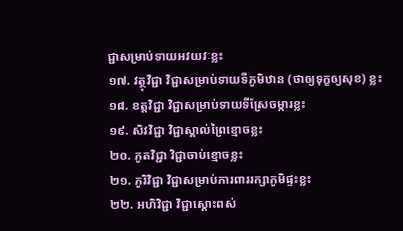ជ្ជាសម្រាប់ទាយអវយវៈខ្លះ
១៧. វត្ថុវិជ្ជា វិជ្ជាសម្រាប់ទាយទីភូមិឋាន (ថាឲ្យទុក្ខឲ្យសុខ) ខ្លះ
១៨. ខត្តវិជ្ជា វិជ្ជាសម្រាប់ទាយទីស្រែចម្ការខ្លះ
១៩. សិវវិជ្ជា វិជ្ជាស្គាល់ព្រៃខ្មោចខ្លះ
២០. ភូតវិជ្ជា វិជ្ជាចាប់ខ្មោចខ្លះ
២១. ភូរិវិជ្ជា វិជ្ជាសម្រាប់ការពាររក្សាភូមិផ្ទះខ្លះ
២២. អហិវិជ្ជា វិជ្ជាស្តោះពស់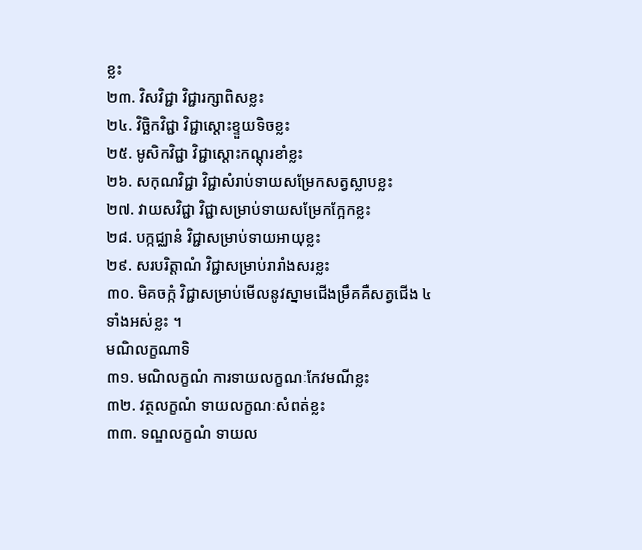ខ្លះ
២៣. វិសវិជ្ជា វិជ្ជារក្សាពិសខ្លះ
២៤. វិច្ឆិកវិជ្ជា វិជ្ជាស្តោះខ្ទួយទិចខ្លះ
២៥. មូសិកវិជ្ជា វិជ្ជាស្តោះកណ្តុរខាំខ្លះ
២៦. សកុណវិជ្ជា វិជ្ជាសំរាប់ទាយសម្រែកសត្វស្លាបខ្លះ
២៧. វាយសវិជ្ជា វិជ្ជាសម្រាប់ទាយសម្រែកក្អែកខ្លះ
២៨. បក្កជ្ឈានំ វិជ្ជាសម្រាប់ទាយអាយុខ្លះ
២៩. សរបរិត្តាណំ វិជ្ជាសម្រាប់រារាំងសរខ្លះ
៣០. មិគចក្កំ វិជ្ជាសម្រាប់មើលនូវស្នាមជើងម្រឹគគឺសត្វជើង ៤ ទាំងអស់ខ្លះ ។
មណិលក្ខណាទិ
៣១. មណិលក្ខណំ ការទាយលក្ខណៈកែវមណីខ្លះ
៣២. វត្ថលក្ខណំ ទាយលក្ខណៈសំពត់ខ្លះ
៣៣. ទណ្ឌលក្ខណំ ទាយល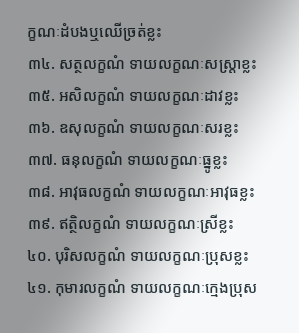ក្ខណៈដំបងឬឈើច្រត់ខ្លះ
៣៤. សត្ថលក្ខណំ ទាយលក្ខណៈសស្ត្រាខ្លះ
៣៥. អសិលក្ខណំ ទាយលក្ខណៈដាវខ្លះ
៣៦. ឧសុលក្ខណំ ទាយលក្ខណៈសរខ្លះ
៣៧. ធនុលក្ខណំ ទាយលក្ខណៈធ្នូខ្លះ
៣៨. អាវុធលក្ខណំ ទាយលក្ខណៈអាវុធខ្លះ
៣៩. ឥត្ថិលក្ខណំ ទាយលក្ខណៈស្រីខ្លះ
៤០. បុរិសលក្ខណំ ទាយលក្ខណៈប្រុសខ្លះ
៤១. កុមារលក្ខណំ ទាយលក្ខណៈក្មេងប្រុស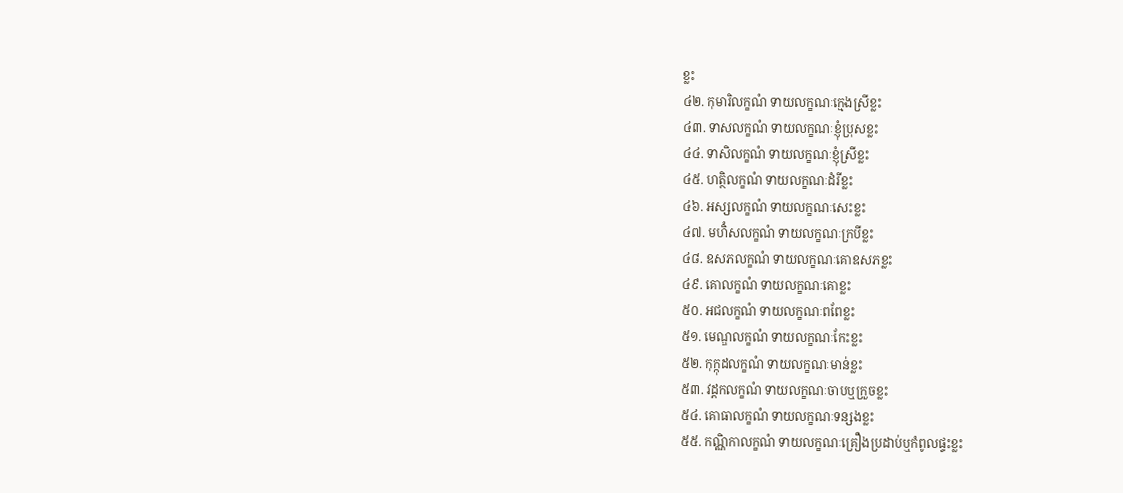ខ្លះ
៤២. កុមារិលក្ខណំ ទាយលក្ខណៈក្មេងស្រីខ្លះ
៤៣. ទាសលក្ខណំ ទាយលក្ខណៈខ្ញុំប្រុសខ្លះ
៤៤. ទាសិលក្ខណំ ទាយលក្ខណៈខ្ញុំស្រីខ្លះ
៤៥. ហត្ថិលក្ខណំ ទាយលក្ខណៈដំរីខ្លះ
៤៦. អស្សលក្ខណំ ទាយលក្ខណៈសេះខ្លះ
៤៧. មហិំសលក្ខណំ ទាយលក្ខណៈក្របីខ្លះ
៤៨. ឧសភលក្ខណំ ទាយលក្ខណៈគោឧសភខ្លះ
៤៩. គោលក្ខណំ ទាយលក្ខណៈគោខ្លះ
៥០. អជលក្ខណំ ទាយលក្ខណៈពពែខ្លះ
៥១. មេណ្ឌលក្ខណំ ទាយលក្ខណៈកែះខ្លះ
៥២. កុក្កុដលក្ខណំ ទាយលក្ខណៈមាន់ខ្លះ
៥៣. វដ្ដកលក្ខណំ ទាយលក្ខណៈចាបឬក្រួចខ្លះ
៥៤. គោធាលក្ខណំ ទាយលក្ខណៈទន្សងខ្លះ
៥៥. កណ្ណិកាលក្ខណំ ទាយលក្ខណៈគ្រឿងប្រដាប់ឬកំពូលផ្ទះខ្លះ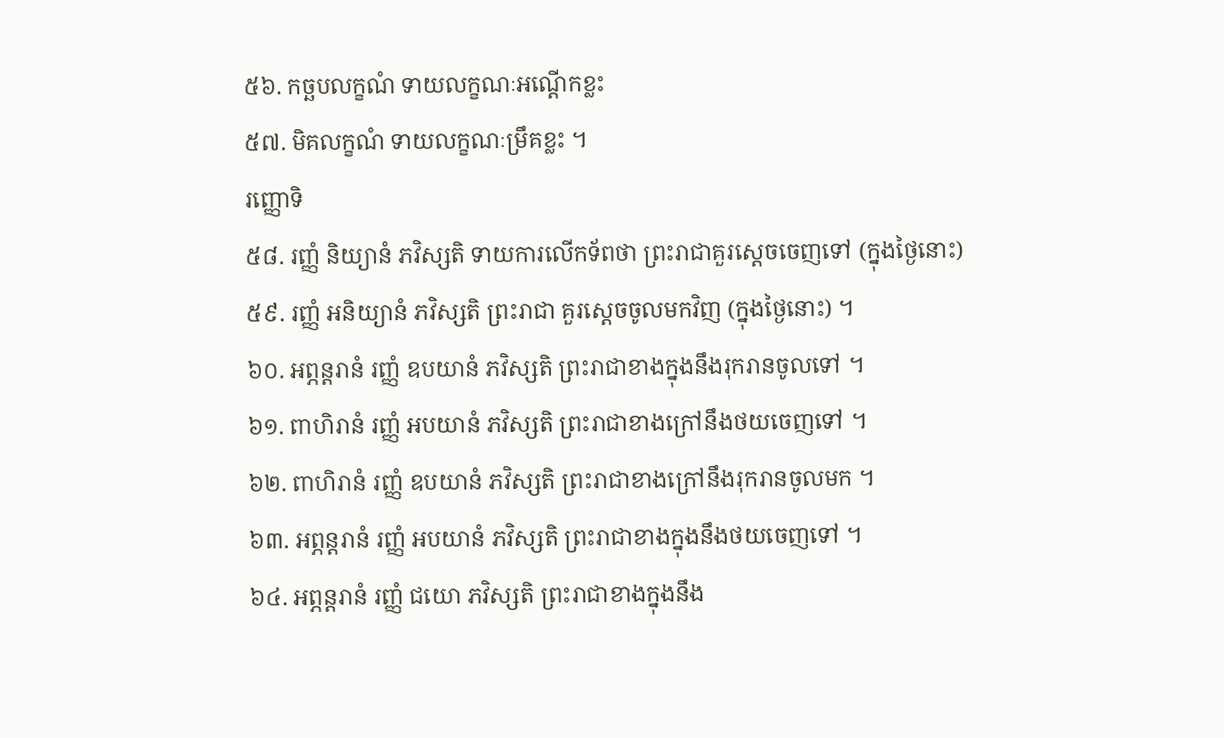៥៦. កច្ឆបលក្ខណំ ទាយលក្ខណៈអណ្តើកខ្លះ
៥៧. មិគលក្ខណំ ទាយលក្ខណៈម្រឹគខ្លះ ។
រញ្ញោទិ
៥៨. រញ្ញំ និយ្យានំ ភវិស្សតិ ទាយការលើកទ័ពថា ព្រះរាជាគួរស្តេចចេញទៅ (ក្នុងថ្ងៃនោះ)
៥៩. រញ្ញំ អនិយ្យានំ ភវិស្សតិ ព្រះរាជា គួរស្តេចចូលមកវិញ (ក្នុងថ្ងៃនោះ) ។
៦០. អព្ភន្តរានំ រញ្ញំ ឧបយានំ ភវិស្សតិ ព្រះរាជាខាងក្នុងនឹងរុករានចូលទៅ ។
៦១. ពាហិរានំ រញ្ញំ អបយានំ ភវិស្សតិ ព្រះរាជាខាងក្រៅនឹងថយចេញទៅ ។
៦២. ពាហិរានំ រញ្ញំ ឧបយានំ ភវិស្សតិ ព្រះរាជាខាងក្រៅនឹងរុករានចូលមក ។
៦៣. អព្ភន្តរានំ រញ្ញំ អបយានំ ភវិស្សតិ ព្រះរាជាខាងក្នុងនឹងថយចេញទៅ ។
៦៤. អព្ភន្តរានំ រញ្ញំ ជយោ ភវិស្សតិ ព្រះរាជាខាងក្នុងនឹង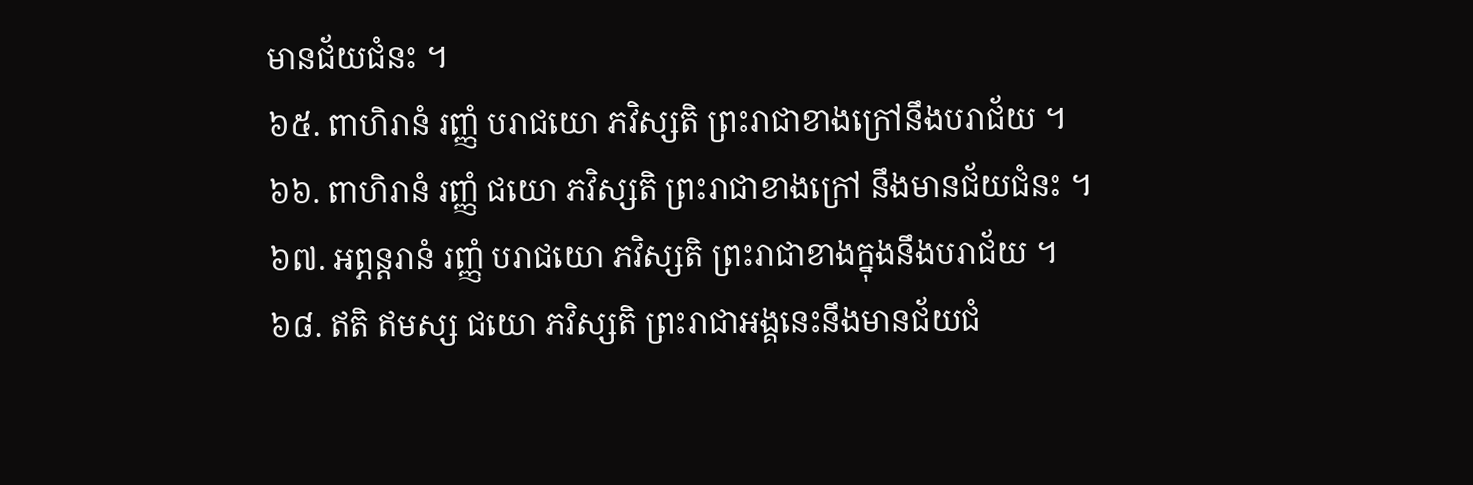មានជ័យជំនះ ។
៦៥. ពាហិរានំ រញ្ញំ បរាជយោ ភវិស្សតិ ព្រះរាជាខាងក្រៅនឹងបរាជ័យ ។
៦៦. ពាហិរានំ រញ្ញំ ជយោ ភវិស្សតិ ព្រះរាជាខាងក្រៅ នឹងមានជ័យជំនះ ។
៦៧. អព្ភន្តរានំ រញ្ញំ បរាជយោ ភវិស្សតិ ព្រះរាជាខាងក្នុងនឹងបរាជ័យ ។
៦៨. ឥតិ ឥមស្ស ជយោ ភវិស្សតិ ព្រះរាជាអង្គនេះនឹងមានជ័យជំ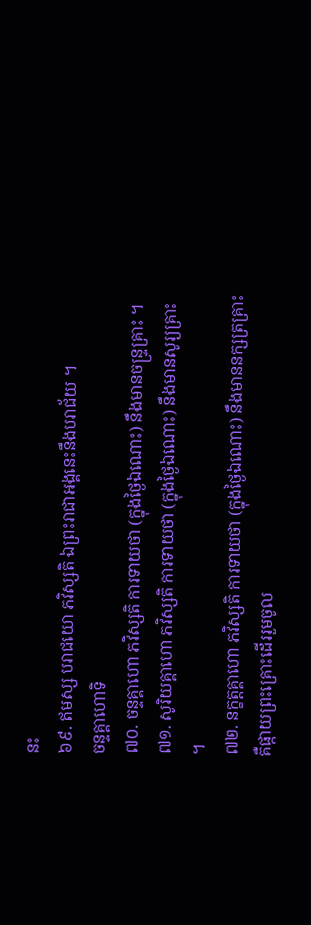នះ
៦៩. ឥមស្ស បរាជយោ ភវិស្សតិ ឯព្រះរាជាអង្គនេះនឹងបរាជ័យ ។
ចន្ទគ្គាហោទិ
៧០. ចន្ទគ្គាហោ ភវិស្សតិ ការទាយថា (ក្នុងថ្ងៃឯណោះ) នឹងមានចន្ទ្រគ្រាះ ។
៧១. សូរិយគ្គាហោ ភវិស្សតិ ការទាយថា (ក្នុងថ្ងៃឯណោះ) នឹងមានសូរ្យគ្រាះ ។
៧២. នក្ខត្តគ្គាហោ ភវិស្សតិ ការទាយថា (ក្នុងថ្ងៃឯណោះ) នឹងមាននក្សត្រគ្រាះ គឺផ្កាយព្រះគ្រោះដើររួមចូល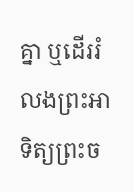គ្នា ឬដើររំលងព្រះអាទិត្យព្រះច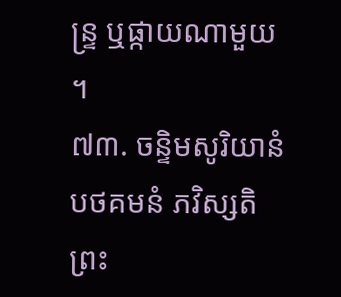ន្ទ្រ ឬផ្កាយណាមួយ ។
៧៣. ចន្ទិមសូរិយានំ បថគមនំ ភវិស្សតិ ព្រះ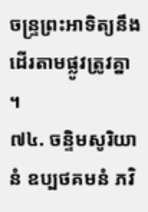ចន្ទ្រព្រះអាទិត្យនឹងដើរតាមផ្លូវត្រូវគ្នា ។
៧៤. ចន្ទិមសូរិយានំ ឧប្បថគមនំ ភវិ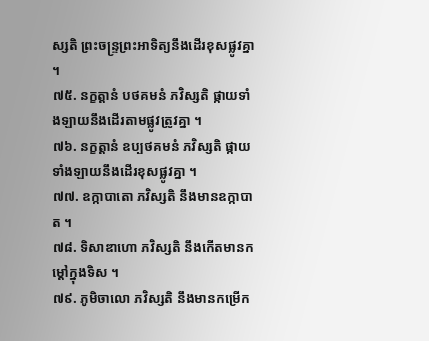ស្សតិ ព្រះចន្ទ្រព្រះអាទិត្យនឹងដើរខុសផ្លូវគ្នា ។
៧៥. នក្ខត្តានំ បថគមនំ ភវិស្សតិ ផ្កាយទាំងឡាយនឹងដើរតាមផ្លូវត្រូវគ្នា ។
៧៦. នក្ខត្តានំ ឧប្បថគមនំ ភវិស្សតិ ផ្កាយទាំងឡាយនឹងដើរខុសផ្លូវគ្នា ។
៧៧. ឧក្កាបាតោ ភវិស្សតិ នឹងមានឧក្កាបាត ។
៧៨. ទិសាឌាហោ ភវិស្សតិ នឹងកើតមានកម្ដៅក្នុងទិស ។
៧៩. ភូមិចាលោ ភវិស្សតិ នឹងមានកម្រើក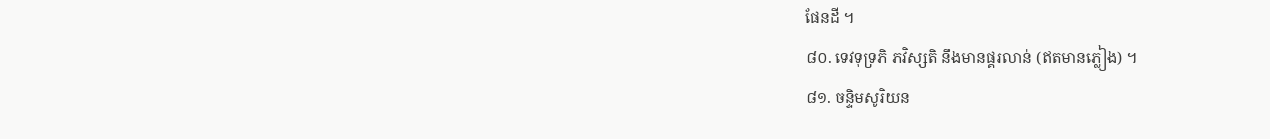ផែនដី ។
៨០. ទេវទុទ្រភិ ភវិស្សតិ នឹងមានផ្គរលាន់ (ឥតមានភ្លៀង) ។
៨១. ចន្ទិមសូរិយន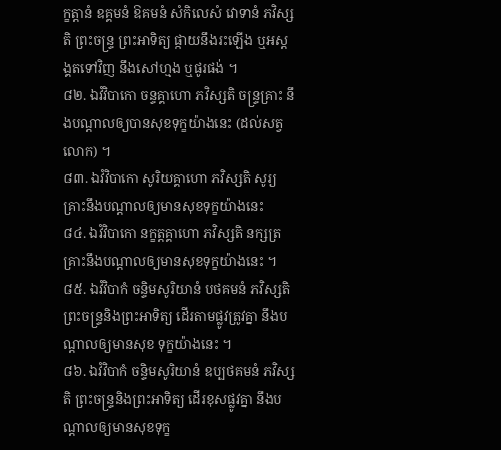ក្ខត្តានំ ឧគ្គមនំ ឱគមនំ សំកិលេសំ វោទានំ ភវិស្សតិ ព្រះចន្ទ្រ ព្រះអាទិត្យ ផ្កាយនឹងរះឡើង ឬអស្តង្គតទៅវិញ នឹងសៅហ្មង ឬផូរផង់ ។
៨២. ឯវំវិបាកោ ចន្ទគ្គាហោ ភវិស្សតិ ចន្ទ្រគ្រាះ នឹងបណ្តាលឲ្យបានសុខទុក្ខយ៉ាងនេះ (ដល់សត្វលោក) ។
៨៣. ឯវំវិបាកោ សូរិយគ្គាហោ ភវិស្សតិ សូរ្យគ្រាះនឹងបណ្តាលឲ្យមានសុខទុក្ខយ៉ាងនេះ
៨៤. ឯវំវិបាកោ នក្ខត្តគ្គាហោ ភវិស្សតិ នក្សត្រគ្រាះនឹងបណ្តាលឲ្យមានសុខទុក្ខយ៉ាងនេះ ។
៨៥. ឯវំវិបាកំ ចន្ទិមសូរិយានំ បថគមនំ ភវិស្សតិ ព្រះចន្ទ្រនិងព្រះអាទិត្យ ដើរតាមផ្លូវត្រូវគ្នា នឹងបណ្តាលឲ្យមានសុខ ទុក្ខយ៉ាងនេះ ។
៨៦. ឯវំវិបាកំ ចន្ទិមសូរិយានំ ឧប្បថគមនំ ភវិស្សតិ ព្រះចន្ទ្រនិងព្រះអាទិត្យ ដើរខុសផ្លូវគ្នា នឹងបណ្តាលឲ្យមានសុខទុក្ខ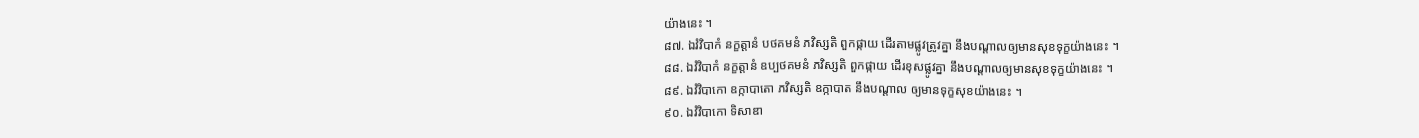យ៉ាងនេះ ។
៨៧. ឯវំវិបាកំ នក្ខត្តានំ បថគមនំ ភវិស្សតិ ពួកផ្កាយ ដើរតាមផ្លូវត្រូវគ្នា នឹងបណ្តាលឲ្យមានសុខទុក្ខយ៉ាងនេះ ។
៨៨. ឯវំវិបាកំ នក្ខត្តានំ ឧប្បថគមនំ ភវិស្សតិ ពួកផ្កាយ ដើរខុសផ្លូវគ្នា នឹងបណ្តាលឲ្យមានសុខទុក្ខយ៉ាងនេះ ។
៨៩. ឯវំវិបាកោ ឧក្កាបាតោ ភវិស្សតិ ឧក្កាបាត នឹងបណ្តាល ឲ្យមានទុក្ខសុខយ៉ាងនេះ ។
៩០. ឯវំវិបាកោ ទិសាឌា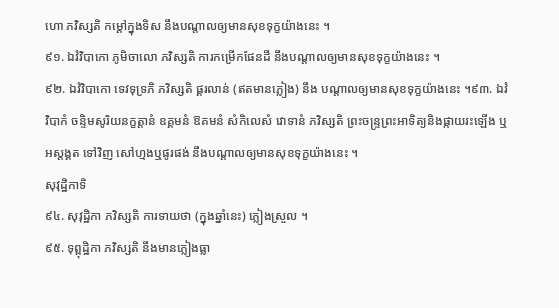ហោ ភវិស្សតិ កម្ដៅក្នុងទិស នឹងបណ្តាលឲ្យមានសុខទុក្ខយ៉ាងនេះ ។
៩១. ឯវំវិបាកោ ភូមិចាលោ ភវិស្សតិ ការកម្រើកផែនដី នឹងបណ្តាលឲ្យមានសុខទុក្ខយ៉ាងនេះ ។
៩២. ឯវំវិបាកោ ទេវទុទ្រភិ ភវិស្សតិ ផ្គរលាន់ (ឥតមានភ្លៀង) នឹង បណ្តាលឲ្យមានសុខទុក្ខយ៉ាងនេះ ។៩៣. ឯវំវិបាកំ ចន្ទិមសូរិយនក្ខត្តានំ ឧគ្គមនំ ឱគមនំ សំកិលេសំ វោទានំ ភវិស្សតិ ព្រះចន្ទ្រព្រះអាទិត្យនិងផ្កាយរះឡើង ឬអស្តង្គត ទៅវិញ សៅហ្មងឬផូរផង់ នឹងបណ្តាលឲ្យមានសុខទុក្ខយ៉ាងនេះ ។
សុវុដ្ឋិកាទិ
៩៤. សុវុដ្ឋិកា ភវិស្សតិ ការទាយថា (ក្នុងឆ្នាំនេះ) ភ្លៀងស្រួល ។
៩៥. ទុព្ពុដ្ឋិកា ភវិស្សតិ នឹងមានភ្លៀងធ្លា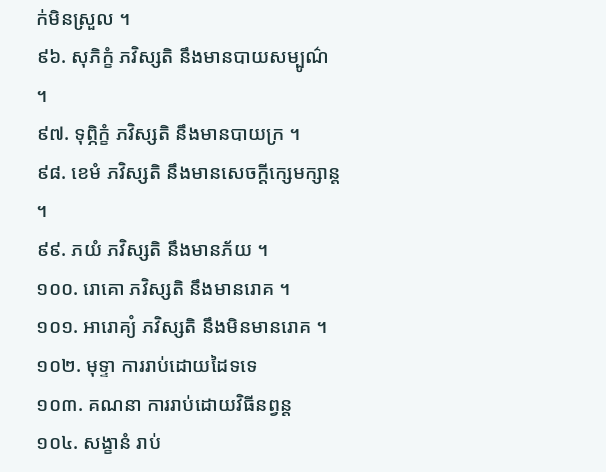ក់មិនស្រួល ។
៩៦. សុភិក្ខំ ភវិស្សតិ នឹងមានបាយសម្បូណ៌ ។
៩៧. ទុព្ភិក្ខំ ភវិស្សតិ នឹងមានបាយក្រ ។
៩៨. ខេមំ ភវិស្សតិ នឹងមានសេចក្តីក្សេមក្សាន្ត ។
៩៩. ភយំ ភវិស្សតិ នឹងមានភ័យ ។
១០០. រោគោ ភវិស្សតិ នឹងមានរោគ ។
១០១. អារោគ្យំ ភវិស្សតិ នឹងមិនមានរោគ ។
១០២. មុទ្ទា ការរាប់ដោយដៃទទេ
១០៣. គណនា ការរាប់ដោយវិធីនព្វន្ត
១០៤. សង្ខានំ រាប់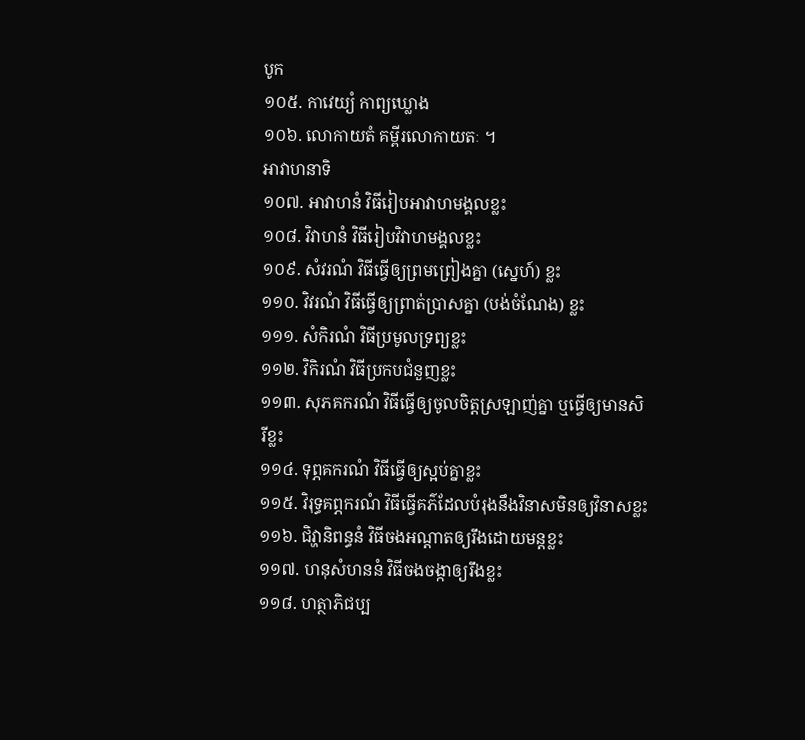បូក
១០៥. កាវេយ្យំ កាព្យឃ្លោង
១០៦. លោកាយតំ គម្ពីរលោកាយតៈ ។
អាវាហនាទិ
១០៧. អាវាហនំ វិធីរៀបអាវាហមង្គលខ្លះ
១០៨. វិវាហនំ វិធីរៀបវិវាហមង្គលខ្លះ
១០៩. សំវរណំ វិធីធ្វើឲ្យព្រមព្រៀងគ្នា (ស្នេហ៍) ខ្លះ
១១០. វិវរណំ វិធីធ្វើឲ្យព្រាត់ប្រាសគ្នា (បង់ចំណែង) ខ្លះ
១១១. សំកិរណំ វិធីប្រមូលទ្រព្យខ្លះ
១១២. វិកិរណំ វិធីប្រកបជំនួញខ្លះ
១១៣. សុភគករណំ វិធីធ្វើឲ្យចូលចិត្តស្រឡាញ់គ្នា ឬធ្វើឲ្យមានសិរីខ្លះ
១១៤. ទុព្ភគករណំ វិធីធ្វើឲ្យស្អប់គ្នាខ្លះ
១១៥. វិរុទ្ធគព្ភករណំ វិធីធ្វើគភ៌ដែលបំរុងនឹងវិនាសមិនឲ្យវិនាសខ្លះ
១១៦. ជិវ្ហានិពន្ធនំ វិធីចងអណ្តាតឲ្យរឹងដោយមន្តខ្លះ
១១៧. ហនុសំហននំ វិធីចងចង្កាឲ្យរឹងខ្លះ
១១៨. ហត្ថាភិជប្ប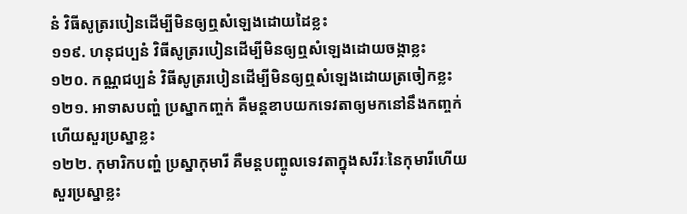នំ វិធីសូត្ររបៀនដើម្បីមិនឲ្យឮសំឡេងដោយដៃខ្លះ
១១៩. ហនុជប្បនំ វិធីសូត្ររបៀនដើម្បីមិនឲ្យឮសំឡេងដោយចង្កាខ្លះ
១២០. កណ្ណជប្បនំ វិធីសូត្ររបៀនដើម្បីមិនឲ្យឮសំឡេងដោយត្រចៀកខ្លះ
១២១. អាទាសបញ្ហំ ប្រស្នាកញ្ចក់ គឺមន្តខាបយកទេវតាឲ្យមកនៅនឹងកញ្ចក់ ហើយសួរប្រស្នាខ្លះ
១២២. កុមារិកបញ្ហំ ប្រស្នាកុមារី គឺមន្តបញ្ចូលទេវតាក្នុងសរីរៈនៃកុមារីហើយសួរប្រស្នាខ្លះ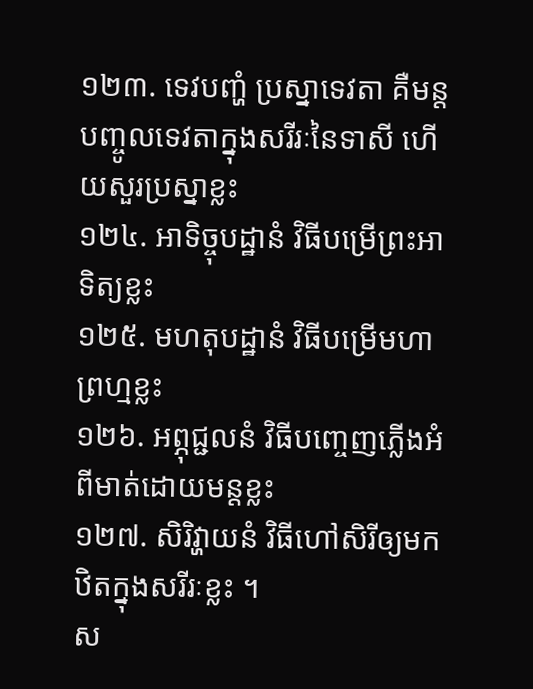១២៣. ទេវបញ្ហំ ប្រស្នាទេវតា គឺមន្តបញ្ចូលទេវតាក្នុងសរីរៈនៃទាសី ហើយសួរប្រស្នាខ្លះ
១២៤. អាទិច្ចុបដ្ឋានំ វិធីបម្រើព្រះអាទិត្យខ្លះ
១២៥. មហតុបដ្ឋានំ វិធីបម្រើមហាព្រហ្មខ្លះ
១២៦. អព្ភុជ្ជលនំ វិធីបញ្ចេញភ្លើងអំពីមាត់ដោយមន្តខ្លះ
១២៧. សិរិវ្ហាយនំ វិធីហៅសិរីឲ្យមកឋិតក្នុងសរីរៈខ្លះ ។
ស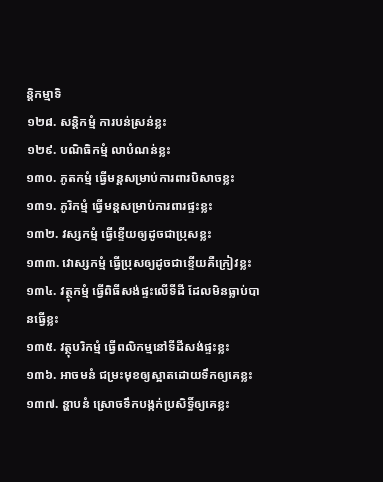ន្តិកម្មាទិ
១២៨. សន្តិកម្មំ ការបន់ស្រន់ខ្លះ
១២៩. បណិធិកម្មំ លាបំណន់ខ្លះ
១៣០. ភូតកម្មំ ធ្វើមន្តសម្រាប់ការពារបិសាចខ្លះ
១៣១. ភូរិកម្មំ ធ្វើមន្តសម្រាប់ការពារផ្ទះខ្លះ
១៣២. វស្សកម្មំ ធ្វើខ្ទើយឲ្យដូចជាប្រុសខ្លះ
១៣៣. វោស្សកម្មំ ធ្វើប្រុសឲ្យដូចជាខ្ទើយគឺក្រៀវខ្លះ
១៣៤. វត្ថុកម្មំ ធ្វើពិធីសង់ផ្ទះលើទីដី ដែលមិនធ្លាប់បានធ្វើខ្លះ
១៣៥. វត្ថុបរិកម្មំ ធ្វើពលិកម្មនៅទីដីសង់ផ្ទះខ្លះ
១៣៦. អាចមនំ ជម្រះមុខឲ្យស្អាតដោយទឹកឲ្យគេខ្លះ
១៣៧. ន្ហាបនំ ស្រោចទឹកបង្កក់ប្រសិទ្ធិ៍ឲ្យគេខ្លះ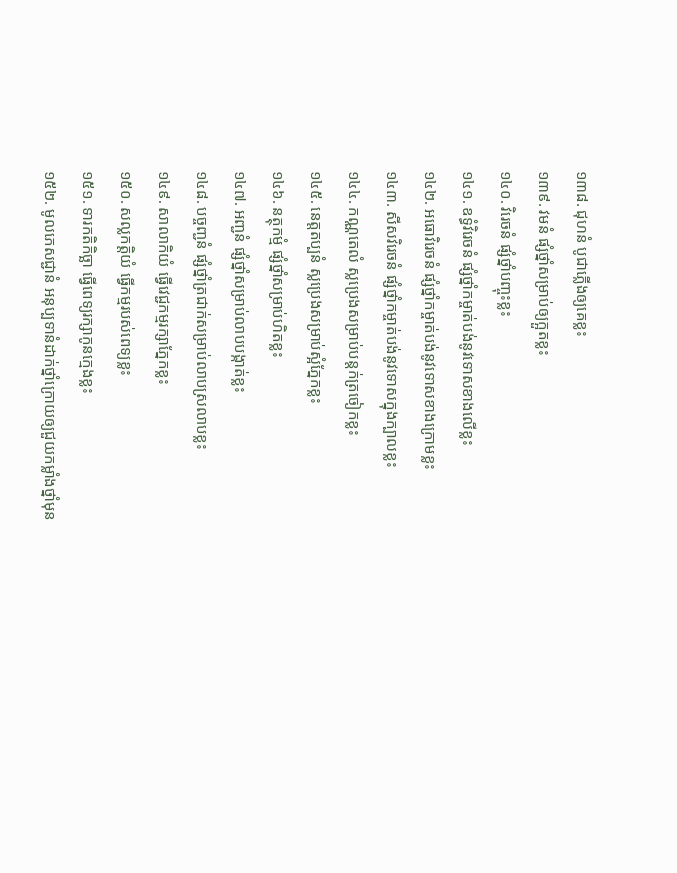១៣៨. ជុហនំ បូជាភ្លើងឲ្យគេខ្លះ
១៣៩. វមនំ ផ្សំថ្នាំសម្រាប់ឲ្យក្អួតខ្លះ
១៤០. វិរេចនំ ផ្សំថ្នាំបញ្ចុះខ្លះ
១៤១. ឧទ្ធំវិរេចនំ ផ្សំថ្នាំកម្ចាត់បង់នូវទោសខាងលើខ្លះ
១៤២. អធោវិរេចនំ ផ្សំថ្នាំកម្ចាត់បង់នូវទោសខាងក្រោមខ្លះ
១៤៣. សីសវិរេចនំ ផ្សំថ្នាំកម្ចាត់បង់នូវទោសក្នុងក្បាលខ្លះ
១៤៤. កណ្ណតេលំ ស្លប្រេងសម្រាប់បន្តក់ត្រចៀកខ្លះ
១៤៥. នេត្តតប្បនំ ស្លប្រេងសម្រាប់ស្អំភ្នែកខ្លះ
១៤៦. នត្ថុកម្មំ ផ្សំថ្នាំសម្រាប់ហិតខ្លះ
១៤៧. អញ្ជនំ ផ្សំថ្នាំសម្រាប់លាបបង្កាត់ខ្លះ
១៤៨. បច្ចញ្ជនំ ផ្សំថ្នាំត្រជាក់សម្រាប់លាបស្រលាបខ្លះ
១៤៩. សាលាកិយំ ធ្វើវេជ្ជកម្មរក្សាភ្នែកខ្លះ
១៥០. សល្លកត្តិយំ ធ្វើកម្មរបស់ពេទ្យខ្លះ
១៥១. ទារកតិកិច្ឆា ធ្វើពេទ្យរក្សាកូនក្មេងខ្លះ
១៥២. មូលភេសជ្ជានំ អនុប្បទានំដាក់ថ្នាំក្រោយឲ្យជួយកម្លាំងថ្នាំមុន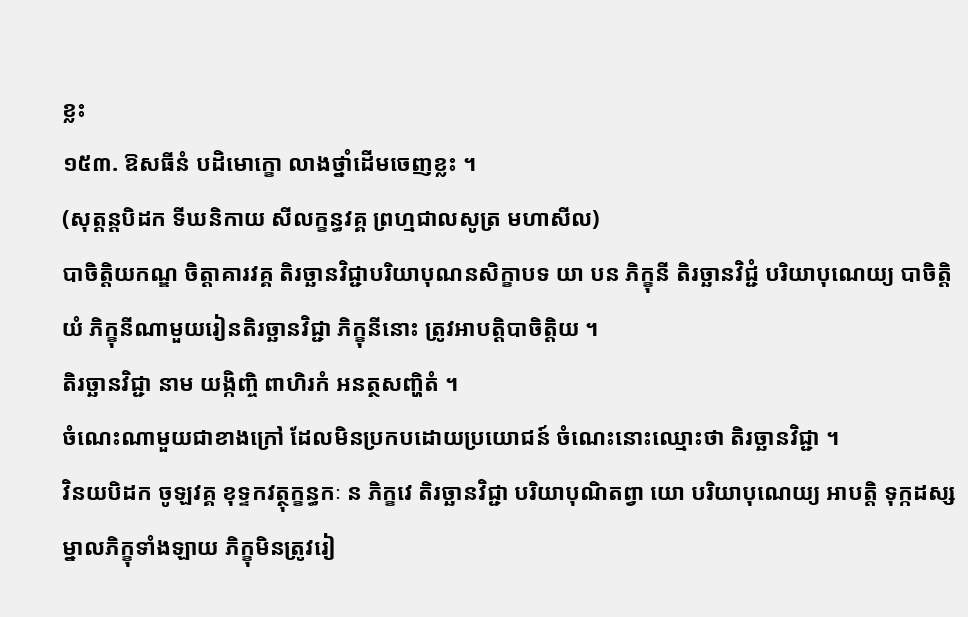ខ្លះ
១៥៣. ឱសធីនំ បដិមោក្ខោ លាងថ្នាំដើមចេញខ្លះ ។
(សុត្តន្តបិដក ទីឃនិកាយ សីលក្ខន្ធវគ្គ ព្រហ្មជាលសូត្រ មហាសីល)
បាចិត្តិយកណ្ឌ ចិត្តាគារវគ្គ តិរច្ឆានវិជ្ជាបរិយាបុណនសិក្ខាបទ យា បន ភិក្ខុនី តិរច្ឆានវិជ្ជំ បរិយាបុណេយ្យ បាចិត្តិយំ ភិក្ខុនីណាមួយរៀនតិរច្ឆានវិជ្ជា ភិក្ខុនីនោះ ត្រូវអាបត្តិបាចិត្តិយ ។
តិរច្ឆានវិជ្ជា នាម យង្កិញ្ចិ ពាហិរកំ អនត្ថសញ្ហិតំ ។
ចំណេះណាមួយជាខាងក្រៅ ដែលមិនប្រកបដោយប្រយោជន៍ ចំណេះនោះឈ្មោះថា តិរច្ឆានវិជ្ជា ។
វិនយបិដក ចូឡវគ្គ ខុទ្ទកវត្ថុក្ខន្ធកៈ ន ភិក្ខវេ តិរច្ឆានវិជ្ជា បរិយាបុណិតព្វា យោ បរិយាបុណេយ្យ អាបត្តិ ទុក្កដស្ស ម្នាលភិក្ខុទាំងឡាយ ភិក្ខុមិនត្រូវរៀ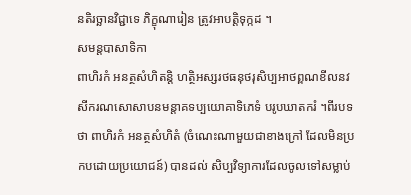នតិរច្ឆានវិជ្ជាទេ ភិក្ខុណារៀន ត្រូវអាបត្តិទុក្កដ ។
សមន្តបាសាទិកា
ពាហិរកំ អនត្ថសំហិតន្តិ ហត្ថិអស្សរថធនុថរុសិប្បអាថព្ពណខីលនវសីករណសោសាបនមន្តាគទប្បយោគាទិភេទំ បរូបឃាតករំ ។ពីរបទថា ពាហិរកំ អនត្ថសំហិតំ (ចំណេះណាមួយជាខាងក្រៅ ដែលមិនប្រកបដោយប្រយោជន៍) បានដល់ សិប្បវិទ្យាការដែលចូលទៅសម្លាប់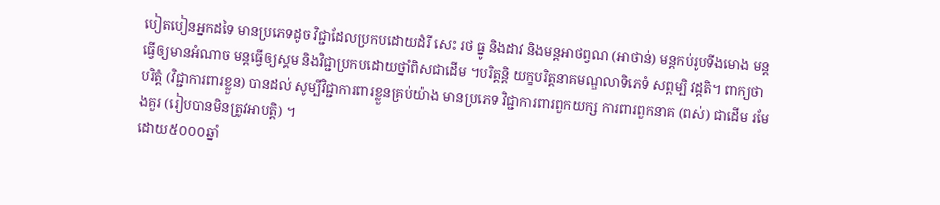បៀតបៀនអ្នកដទៃ មានប្រភេទដូច វិជ្ជាដែលប្រកបដោយដំរី សេះ រថ ធ្នូ និងដាវ និងមន្តអាថព្វណ (អាថាន់) មន្តកប់រូបទីងមោង មន្តធ្វើឲ្យមានអំណាច មន្តធ្វើឲ្យស្គម និងវិជ្ជាប្រកបដោយថ្នាំពិសជាដើម ។បរិត្តន្តិ យក្ខបរិត្តនាគមណ្ឌលាទិភេទំ សព្ពម្បិ វដ្ដតិ។ ពាក្យថា បរិត្តំ (វិជ្ជាការពារខ្លួន) បានដល់ សូម្បីវិជ្ជាការពារខ្លួនគ្រប់យ៉ាង មានប្រភេទ វិជ្ជាការពារពួកយក្ស ការពារពួកនាគ (ពស់) ជាដើម រមែងគួរ (រៀបបានមិនត្រូវអាបត្តិ) ។
ដោយ៥០០០ឆ្នាំ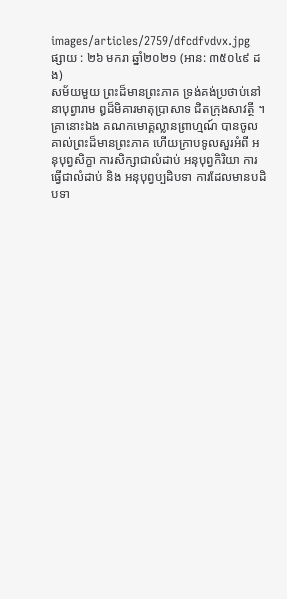images/articles/2759/dfcdfvdvx.jpg
ផ្សាយ : ២៦ មករា ឆ្នាំ២០២១ (អាន: ៣៥០៤៩ ដង)
សម័យមួយ ព្រះដ៏មានព្រះភាគ ទ្រង់គង់ប្រថាប់នៅនាបុព្វារាម ឰដ៏មិគារមាតុប្រាសាទ ជិតក្រុងសាវត្ថី ។ គ្រានោះឯង គណកមោគ្គល្លានព្រាហ្មណ៍ បានចូលគាល់ព្រះដ៏មានព្រះភាគ ហើយក្រាបទូលសួរអំពី អនុបុព្វសិក្ខា ការសិក្សាជាលំដាប់ អនុបុព្វកិរិយា ការធ្វើជាលំដាប់ និង អនុបុព្វប្បដិបទា ការដែលមានបដិបទា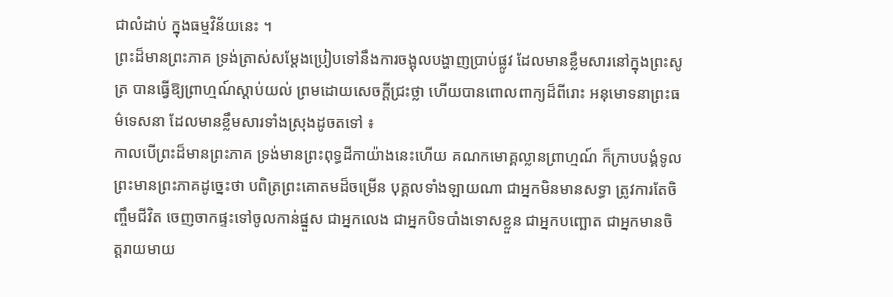ជាលំដាប់ ក្នុងធម្មវិន័យនេះ ។
ព្រះដ៏មានព្រះភាគ ទ្រង់ត្រាស់សម្ដែងប្រៀបទៅនឹងការចង្អុលបង្ហាញប្រាប់ផ្លូវ ដែលមានខ្លឹមសារនៅក្នុងព្រះសូត្រ បានធ្វើឱ្យព្រាហ្មណ៍ស្ដាប់យល់ ព្រមដោយសេចក្ដីជ្រះថ្លា ហើយបានពោលពាក្យដ៏ពីរោះ អនុមោទនាព្រះធម៌ទេសនា ដែលមានខ្លឹមសារទាំងស្រុងដូចតទៅ ៖
កាលបើព្រះដ៏មានព្រះភាគ ទ្រង់មានព្រះពុទ្ធដីកាយ៉ាងនេះហើយ គណកមោគ្គល្លានព្រាហ្មណ៍ ក៏ក្រាបបង្គំទូលព្រះមានព្រះភាគដូច្នេះថា បពិត្រព្រះគោតមដ៏ចម្រើន បុគ្គលទាំងឡាយណា ជាអ្នកមិនមានសទ្ធា ត្រូវការតែចិញ្ចឹមជីវិត ចេញចាកផ្ទះទៅចូលកាន់ផ្នួស ជាអ្នកលេង ជាអ្នកបិទបាំងទោសខ្លួន ជាអ្នកបញ្ឆោត ជាអ្នកមានចិត្តរាយមាយ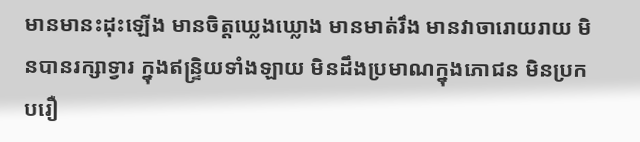មានមានះដុះឡើង មានចិត្តឃ្លេងឃ្លោង មានមាត់រឹង មានវាចារោយរាយ មិនបានរក្សាទ្វារ ក្នុងឥន្ទ្រិយទាំងឡាយ មិនដឹងប្រមាណក្នុងភោជន មិនប្រកបរឿ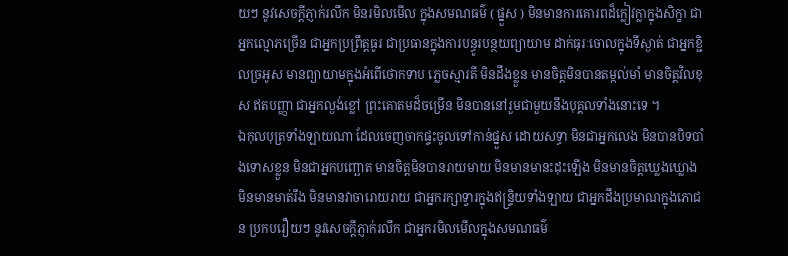យៗ នូវសេចក្ដីភ្ញាក់រលឹក មិនរមិលមើល ក្នុងសមណធម៌ ( ផ្នួស ) មិនមានការគោរពដ៏ក្លៀវក្លាក្នុងសិក្ខា ជាអ្នកល្មោភច្រើន ជាអ្នកប្រព្រឹត្តធូរ ជាប្រធានក្នុងការបន្ធូរបន្ថយព្យាយាម ដាក់ធុរៈចោលក្នុងទីស្ងាត់ ជាអ្នកខ្ជិលច្រអូស មានព្យាយាមក្នុងអំពើថោកទាប ភ្លេចស្មារតី មិនដឹងខ្លួន មានចិត្តមិនបានតម្កល់មាំ មានចិត្តវិលខុស ឥតបញ្ញា ជាអ្នកល្ងង់ខ្លៅ ព្រះគោតមដ៏ចម្រើន មិនបាននៅរួមជាមួយនឹងបុគ្គលទាំងនោះទេ ។
ឯកុលបុត្រទាំងឡាយណា ដែលចេញចាកផ្ទះចូលទៅកាន់ផ្នួស ដោយសទ្ធា មិនជាអ្នកលេង មិនបានបិទបាំងទោសខ្លួន មិនជាអ្នកបញ្ឆោត មានចិត្តមិនបានរាយមាយ មិនមានមានះដុះឡើង មិនមានចិត្តឃ្លេងឃ្លោង មិនមានមាត់រឹង មិនមានវាចារោយរាយ ជាអ្នករក្សាទ្វារក្នុងឥន្ទ្រិយទាំងឡាយ ជាអ្នកដឹងប្រមាណក្នុងភោជន ប្រកបរឿយៗ នូវសេចក្ដីភ្ញាក់រលឹក ជាអ្នករមិលមើលក្នុងសមណធម៌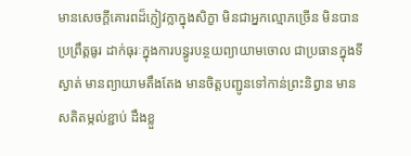មានសេចក្ដីគោរពដ៏ក្លៀវក្លាក្នុងសិក្ខា មិនជាអ្នកល្មោភច្រើន មិនបានប្រព្រឹត្តធូរ ដាក់ធុរៈក្នុងការបន្ធូរបន្ថយព្យាយាមចោល ជាប្រធានក្នុងទីស្ងាត់ មានព្យាយាមតឹងតែង មានចិត្តបញ្ជូនទៅកាន់ព្រះនិព្វាន មានសតិតម្កល់ខ្ជាប់ ដឹងខ្លួ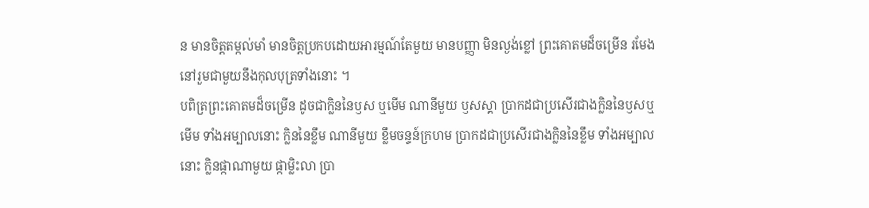ន មានចិត្តតម្កល់មាំ មានចិត្តប្រកបដោយអារម្មណ៍តែមួយ មានបញ្ញា មិនល្ងង់ខ្លៅ ព្រះគោតមដ៏ចម្រើន រមែងនៅរួមជាមួយនឹងកុលបុត្រទាំងនោះ ។
បពិត្រព្រះគោតមដ៏ចម្រើន ដូចជាក្លិននៃឫស ឬមើម ណានីមួយ ឫសស្គា ប្រាកដជាប្រសើរជាងក្លិននៃឫសឬមើម ទាំងអម្បាលនោះ ក្លិននៃខ្លឹម ណានីមួយ ខ្លឹមចន្ទន៍ក្រហម ប្រាកដជាប្រសើរជាងក្លិននៃខ្លឹម ទាំងអម្បាលនោះ ក្លិនផ្កាណាមួយ ផ្កាម្លិះលា ប្រា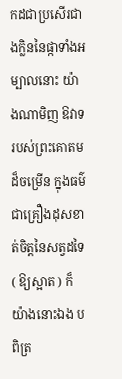កដជាប្រសើរជាងក្លិននៃផ្កាទាំងអម្បាលនោះ យ៉ាងណាមិញ ឱវាទរបស់ព្រះគោតមដ៏ចម្រើន ក្នុងធម៌ជាគ្រឿងដុសខាត់ចិត្តនៃសត្វដទៃ ( ឱ្យស្អាត ) ក៏យ៉ាងនោះឯង បពិត្រ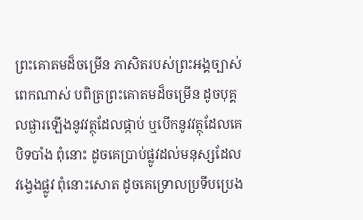ព្រះគោតមដ៏ចម្រើន ភាសិតរបស់ព្រះអង្គច្បាស់ពេកណាស់ បពិត្រព្រះគោតមដ៏ចម្រើន ដូចបុគ្គលផ្ងារឡើងនូវវត្ថុដែលផ្កាប់ ឬបើកនូវវត្ថុដែលគេបិទបាំង ពុំនោះ ដូចគេប្រាប់ផ្លូវដល់មនុស្សដែលវង្វេងផ្លូវ ពុំនោះសោត ដូចគេទ្រោលប្រទីបប្រេង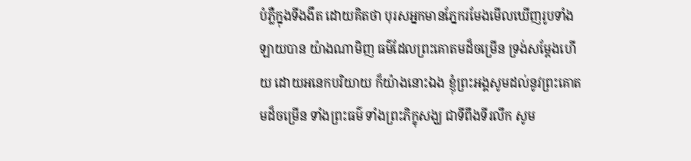បំភ្លឺក្នុងទីងងឹត ដោយគិតថា បុរសអ្នកមានភ្នែករមែងមើលឃើញរូបទាំងឡាយបាន យ៉ាងណាមិញ ធម៌ដែលព្រះគោតមដ៏ចម្រើន ទ្រង់សម្ដែងហើយ ដោយអនេកបរិយាយ ក៏យ៉ាងនោះឯង ខ្ញុំព្រះអង្គសូមដល់នូវព្រះគោតមដ៏ចម្រើន ទាំងព្រះធម៌ ទាំងព្រះភិក្ខុសង្ឃ ជាទីពឹងទីរលឹក សូម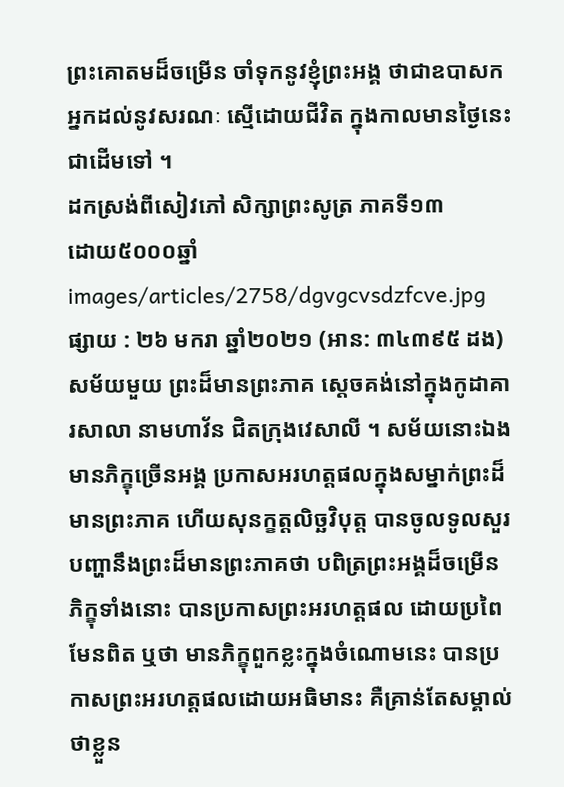ព្រះគោតមដ៏ចម្រើន ចាំទុកនូវខ្ញុំព្រះអង្គ ថាជាឧបាសក អ្នកដល់នូវសរណៈ ស្មើដោយជីវិត ក្នុងកាលមានថ្ងៃនេះជាដើមទៅ ។
ដកស្រង់ពីសៀវភៅ សិក្សាព្រះសូត្រ ភាគទី១៣
ដោយ៥០០០ឆ្នាំ
images/articles/2758/dgvgcvsdzfcve.jpg
ផ្សាយ : ២៦ មករា ឆ្នាំ២០២១ (អាន: ៣៤៣៩៥ ដង)
សម័យមួយ ព្រះដ៏មានព្រះភាគ ស្ដេចគង់នៅក្នុងកូដាគារសាលា នាមហាវ័ន ជិតក្រុងវេសាលី ។ សម័យនោះឯង មានភិក្ខុច្រើនអង្គ ប្រកាសអរហត្តផលក្នុងសម្នាក់ព្រះដ៏មានព្រះភាគ ហើយសុនក្ខត្តលិច្ឆវិបុត្ត បានចូលទូលសួរបញ្ហានឹងព្រះដ៏មានព្រះភាគថា បពិត្រព្រះអង្គដ៏ចម្រើន ភិក្ខុទាំងនោះ បានប្រកាសព្រះអរហត្តផល ដោយប្រពៃមែនពិត ឬថា មានភិក្ខុពួកខ្លះក្នុងចំណោមនេះ បានប្រកាសព្រះអរហត្តផលដោយអធិមានះ គឺគ្រាន់តែសម្គាល់ថាខ្លួន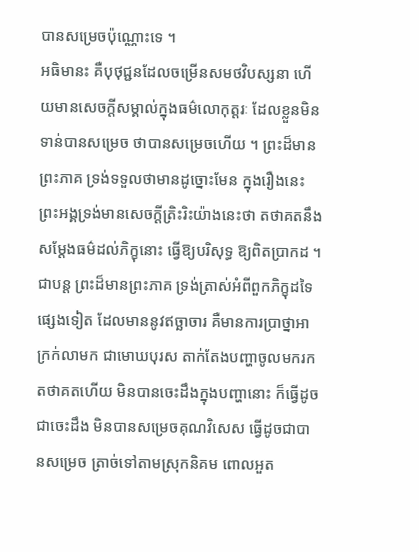បានសម្រេចប៉ុណ្ណោះទេ ។
អធិមានះ គឺបុថុជ្ជនដែលចម្រើនសមថវិបស្សនា ហើយមានសេចក្ដីសម្គាល់ក្នុងធម៌លោកុត្តរៈ ដែលខ្លួនមិនទាន់បានសម្រេច ថាបានសម្រេចហើយ ។ ព្រះដ៏មានព្រះភាគ ទ្រង់ទទួលថាមានដូច្នោះមែន ក្នុងរឿងនេះ ព្រះអង្គទ្រង់មានសេចក្ដីត្រិះរិះយ៉ាងនេះថា តថាគតនឹងសម្ដែងធម៌ដល់ភិក្ខុនោះ ធ្វើឱ្យបរិសុទ្ធ ឱ្យពិតប្រាកដ ។
ជាបន្ត ព្រះដ៏មានព្រះភាគ ទ្រង់ត្រាស់អំពីពួកភិក្ខុដទៃផ្សេងទៀត ដែលមាននូវឥច្ឆាចារ គឺមានការប្រាថ្នាអាក្រក់លាមក ជាមោឃបុរស តាក់តែងបញ្ហាចូលមករកតថាគតហើយ មិនបានចេះដឹងក្នុងបញ្ហានោះ ក៏ធ្វើដូចជាចេះដឹង មិនបានសម្រេចគុណវិសេស ធ្វើដូចជាបានសម្រេច ត្រាច់ទៅតាមស្រុកនិគម ពោលអួត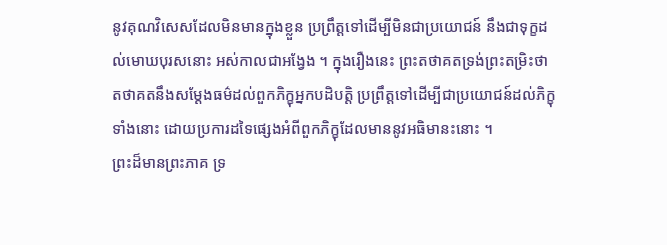នូវគុណវិសេសដែលមិនមានក្នុងខ្លួន ប្រព្រឹត្តទៅដើម្បីមិនជាប្រយោជន៍ នឹងជាទុក្ខដល់មោឃបុរសនោះ អស់កាលជាអង្វែង ។ ក្នុងរឿងនេះ ព្រះតថាគតទ្រង់ព្រះតម្រិះថា តថាគតនឹងសម្ដែងធម៌ដល់ពួកភិក្ខុអ្នកបដិបត្តិ ប្រព្រឹត្តទៅដើម្បីជាប្រយោជន៍ដល់ភិក្ខុទាំងនោះ ដោយប្រការដទៃផ្សេងអំពីពួកភិក្ខុដែលមាននូវអធិមានះនោះ ។
ព្រះដ៏មានព្រះភាគ ទ្រ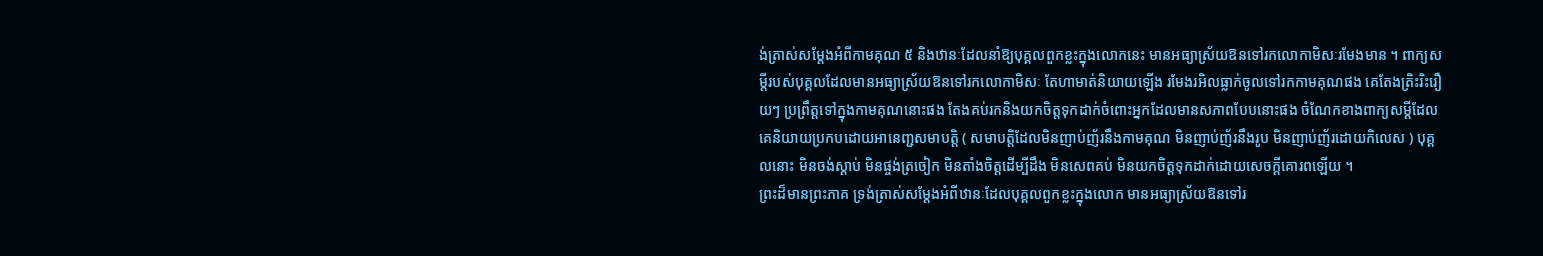ង់ត្រាស់សម្ដែងអំពីកាមគុណ ៥ និងឋានៈដែលនាំឱ្យបុគ្គលពួកខ្លះក្នុងលោកនេះ មានអធ្យាស្រ័យឱនទៅរកលោកាមិសៈរមែងមាន ។ ពាក្យសម្ដីរបស់បុគ្គលដែលមានអធ្យាស្រ័យឱនទៅរកលោកាមិសៈ តែហាមាត់និយាយឡើង រមែងរអិលធ្លាក់ចូលទៅរកកាមគុណផង គេតែងត្រិះរិះរឿយៗ ប្រព្រឹត្តទៅក្នុងកាមគុណនោះផង តែងគប់រកនិងយកចិត្តទុកដាក់ចំពោះអ្នកដែលមានសភាពបែបនោះផង ចំណែកខាងពាក្យសម្ដីដែលគេនិយាយប្រកបដោយអានេញ្ជសមាបត្តិ ( សមាបត្តិដែលមិនញាប់ញ័រនឹងកាមគុណ មិនញាប់ញ័រនឹងរូប មិនញាប់ញ័រដោយកិលេស ) បុគ្គលនោះ មិនចង់ស្ដាប់ មិនផ្ចង់ត្រចៀក មិនតាំងចិត្តដើម្បីដឹង មិនសេពគប់ មិនយកចិត្តទុកដាក់ដោយសេចក្ដីគោរពឡើយ ។
ព្រះដ៏មានព្រះភាគ ទ្រង់ត្រាស់សម្ដែងអំពីឋានៈដែលបុគ្គលពួកខ្លះក្នុងលោក មានអធ្យាស្រ័យឱនទៅរ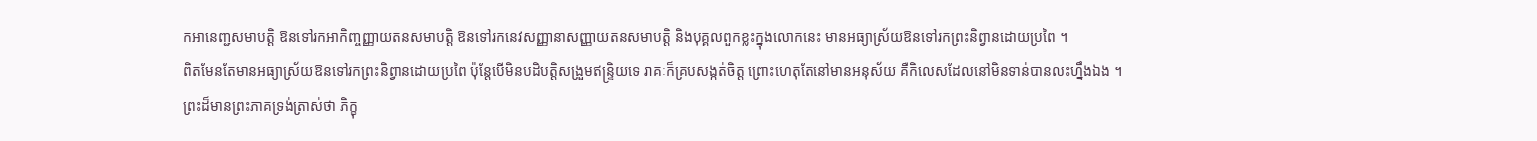កអានេញ្ជសមាបត្តិ ឱនទៅរកអាកិញ្ចញ្ញាយតនសមាបត្តិ ឱនទៅរកនេវសញ្ញានាសញ្ញាយតនសមាបត្តិ និងបុគ្គលពួកខ្លះក្នុងលោកនេះ មានអធ្យាស្រ័យឱនទៅរកព្រះនិព្វានដោយប្រពៃ ។
ពិតមែនតែមានអធ្យាស្រ័យឱនទៅរកព្រះនិព្វានដោយប្រពៃ ប៉ុន្តែបើមិនបដិបត្តិសង្រួមឥន្ទ្រិយទេ រាគៈក៏គ្របសង្កត់ចិត្ត ព្រោះហេតុតែនៅមានអនុស័យ គឺកិលេសដែលនៅមិនទាន់បានលះហ្នឹងឯង ។ ព្រះដ៏មានព្រះភាគទ្រង់ត្រាស់ថា ភិក្ខុ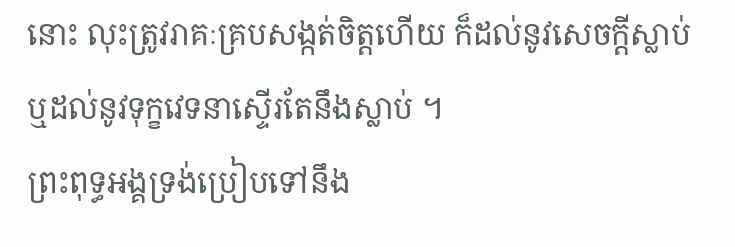នោះ លុះត្រូវរាគៈគ្របសង្កត់ចិត្តហើយ ក៏ដល់នូវសេចក្ដីស្លាប់ ឬដល់នូវទុក្ខវេទនាស្ទើរតែនឹងស្លាប់ ។
ព្រះពុទ្ធអង្គទ្រង់ប្រៀបទៅនឹង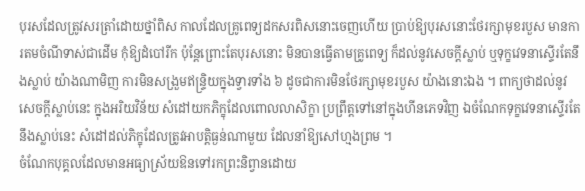បុរសដែលត្រូវសរត្រាំដោយថ្នាំពិស កាលដែលគ្រូពេទ្យដកសរពិសនោះចេញហើយ ប្រាប់ឱ្យបុរសនោះថែរក្សាមុខរបួស មានការតមចំណីទាស់ជាដើម កុំឱ្យដំបៅរីក ប៉ុន្តែព្រោះតែបុរសនោះ មិនបានធ្វើតាមគ្រូពេទ្យ ក៏ដល់នូវសេចក្ដីស្លាប់ ឬទុក្ខវេទនាស្ទើរតែនឹងស្លាប់ យ៉ាងណាមិញ ការមិនសង្រួមឥន្ទ្រិយក្នុងទ្វារទាំង ៦ ដូចជាការមិនថែរក្សាមុខរបួស យ៉ាងនោះឯង ។ ពាក្យថាដល់នូវសេចក្ដីស្លាប់នេះ ក្នុងអរិយវិន័យ សំដៅយកភិក្ខុដែលពោលលាសិក្ខា ប្រព្រឹត្តទៅនៅក្នុងហីនភេទវិញ ឯចំណែកទុក្ខវេទនាស្ទើរតែនឹងស្លាប់នេះ សំដៅដល់ភិក្ខុដែលត្រូវអាបត្តិធ្ងន់ណាមួយ ដែលនាំឱ្យសៅហ្មងព្រម ។
ចំណែកបុគ្គលដែលមានអធ្យាស្រ័យឱនទៅរកព្រះនិព្វានដោយ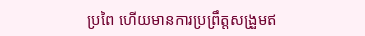ប្រពៃ ហើយមានការប្រព្រឹត្តសង្រួមឥ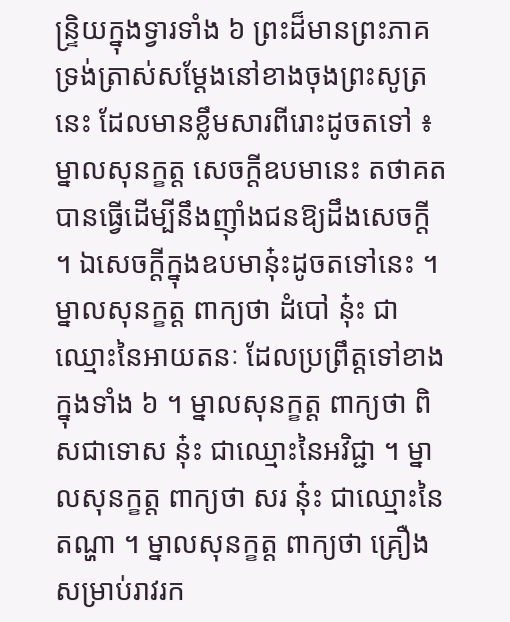ន្ទ្រិយក្នុងទ្វារទាំង ៦ ព្រះដ៏មានព្រះភាគទ្រង់ត្រាស់សម្ដែងនៅខាងចុងព្រះសូត្រនេះ ដែលមានខ្លឹមសារពីរោះដូចតទៅ ៖
ម្នាលសុនក្ខត្ត សេចក្ដីឧបមានេះ តថាគតបានធ្វើដើម្បីនឹងញ៉ាំងជនឱ្យដឹងសេចក្ដី ។ ឯសេចក្ដីក្នុងឧបមានុ៎ះដូចតទៅនេះ ។ ម្នាលសុនក្ខត្ត ពាក្យថា ដំបៅ នុ៎ះ ជាឈ្មោះនៃអាយតនៈ ដែលប្រព្រឹត្តទៅខាងក្នុងទាំង ៦ ។ ម្នាលសុនក្ខត្ត ពាក្យថា ពិសជាទោស នុ៎ះ ជាឈ្មោះនៃអវិជ្ជា ។ ម្នាលសុនក្ខត្ត ពាក្យថា សរ នុ៎ះ ជាឈ្មោះនៃតណ្ហា ។ ម្នាលសុនក្ខត្ត ពាក្យថា គ្រឿងសម្រាប់រាវរក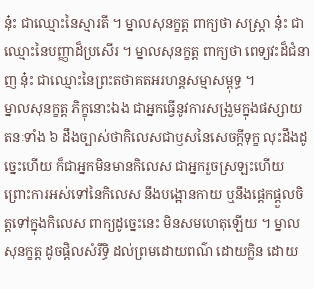នុ៎ះ ជាឈ្មោះនៃស្មារតី ។ ម្នាលសុនក្ខត្ត ពាក្យថា សស្ត្រា នុ៎ះ ជាឈ្មោះនៃបញ្ញាដ៏ប្រសើរ ។ ម្នាលសុនក្ខត្ត ពាក្យថា ពេទ្យវះដ៏ជំនាញ នុ៎ះ ជាឈ្មោះនៃព្រះតថាគតអរហន្តសម្មាសម្ពុទ្ធ ។
ម្នាលសុនក្ខត្ត ភិក្ខុនោះឯង ជាអ្នកធ្វើនូវការសង្រួមក្នុងផស្សាយតនៈទាំង ៦ ដឹងច្បាស់ថាកិលេសជាឫសនៃសេចក្ដីទុក្ខ លុះដឹងដូច្នេះហើយ ក៏ជាអ្នកមិនមានកិលេស ជាអ្នករួចស្រឡះហើយ ព្រោះការអស់ទៅនៃកិលេស នឹងបង្អោនកាយ ឬនឹងផ្ដេកផ្ដួលចិត្តទៅក្នុងកិលេស ពាក្យដូច្នេះនេះ មិនសមហេតុឡើយ ។ ម្នាលសុនក្ខត្ត ដូចផ្តិលសំរឹទ្ធិ ដល់ព្រមដោយពណ៌ ដោយក្លិន ដោយ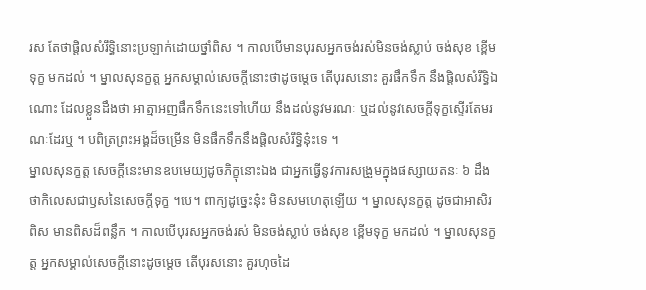រស តែថាផ្តិលសំរឹទ្ធិនោះប្រឡាក់ដោយថ្នាំពិស ។ កាលបើមានបុរសអ្នកចង់រស់មិនចង់ស្លាប់ ចង់សុខ ខ្ពើមទុក្ខ មកដល់ ។ ម្នាលសុនក្ខត្ត អ្នកសម្គាល់សេចក្ដីនោះថាដូចម្ដេច តើបុរសនោះ គួរផឹកទឹក នឹងផ្តិលសំរឹទ្ធិឯណោះ ដែលខ្លួនដឹងថា អាត្មាអញផឹកទឹកនេះទៅហើយ នឹងដល់នូវមរណៈ ឬដល់នូវសេចក្ដីទុក្ខស្ទើរតែមរណៈដែរឬ ។ បពិត្រព្រះអង្គដ៏ចម្រើន មិនផឹកទឹកនឹងផ្តិលសំរឹទ្ធិនុ៎ះទេ ។
ម្នាលសុនក្ខត្ត សេចក្ដីនេះមានឧបមេយ្យដូចភិក្ខុនោះឯង ជាអ្នកធ្វើនូវការសង្រួមក្នុងផស្សាយតនៈ ៦ ដឹងថាកិលេសជាឫសនៃសេចក្ដីទុក្ខ ។បេ។ ពាក្យដូច្នេះនុ៎ះ មិនសមហេតុឡើយ ។ ម្នាលសុនក្ខត្ត ដូចជាអាសិរពិស មានពិសដ៏ពន្លឹក ។ កាលបើបុរសអ្នកចង់រស់ មិនចង់ស្លាប់ ចង់សុខ ខ្ពើមទុក្ខ មកដល់ ។ ម្នាលសុនក្ខត្ត អ្នកសម្គាល់សេចក្ដីនោះដូចម្ដេច តើបុរសនោះ គួរហុចដៃ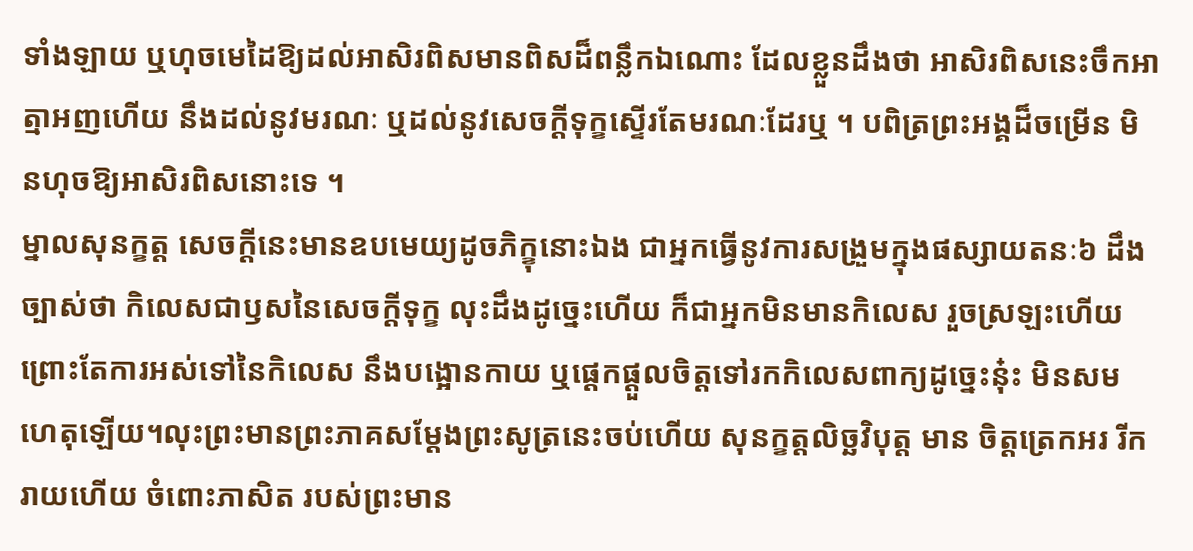ទាំងឡាយ ឬហុចមេដៃឱ្យដល់អាសិរពិសមានពិសដ៏ពន្លឹកឯណោះ ដែលខ្លួនដឹងថា អាសិរពិសនេះចឹកអាត្មាអញហើយ នឹងដល់នូវមរណៈ ឬដល់នូវសេចក្ដីទុក្ខស្ទើរតែមរណៈដែរឬ ។ បពិត្រព្រះអង្គដ៏ចម្រើន មិនហុចឱ្យអាសិរពិសនោះទេ ។
ម្នាលសុនក្ខត្ត សេចក្ដីនេះមានឧបមេយ្យដូចភិក្ខុនោះឯង ជាអ្នកធ្វើនូវការសង្រួមក្នុងផស្សាយតនៈ៦ ដឹងច្បាស់ថា កិលេសជាឫសនៃសេចក្ដីទុក្ខ លុះដឹងដូច្នេះហើយ ក៏ជាអ្នកមិនមានកិលេស រួចស្រឡះហើយ ព្រោះតែការអស់ទៅនៃកិលេស នឹងបង្អោនកាយ ឬផ្ដេកផ្ដួលចិត្តទៅរកកិលេសពាក្យដូច្នេះនុ៎ះ មិនសមហេតុឡើយ។លុះព្រះមានព្រះភាគសម្ដែងព្រះសូត្រនេះចប់ហើយ សុនក្ខត្តលិច្ឆវិបុត្ត មាន ចិត្តត្រេកអរ រីករាយហើយ ចំពោះភាសិត របស់ព្រះមាន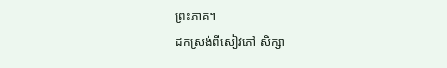ព្រះភាគ។
ដកស្រង់ពីសៀវភៅ សិក្សា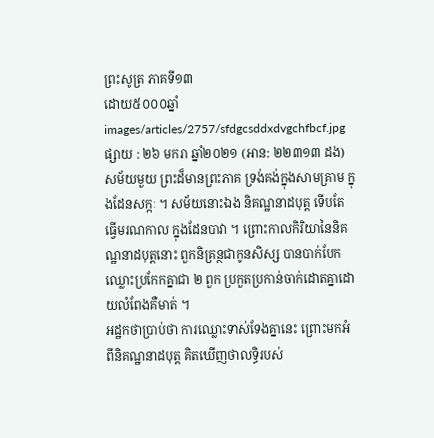ព្រះសូត្រ ភាគទី១៣
ដោយ៥០០០ឆ្នាំ
images/articles/2757/sfdgcsddxdvgchfbcf.jpg
ផ្សាយ : ២៦ មករា ឆ្នាំ២០២១ (អាន: ២២៣១៣ ដង)
សម័យមួយ ព្រះដ៏មានព្រះភាគ ទ្រង់គង់ក្នុងសាមគ្រាម ក្នុងដែនសក្កៈ ។ សម័យនោះឯង និគណ្ឋនាដបុត្ត ទើបតែធ្វើមរណកាល ក្នុងដែនបាវា ។ ព្រោះកាលកិរិយានៃនិគណ្ឋនាដបុត្តនោះ ពួកនិគ្រន្ថជាកូនសិស្ស បានបាក់បែកឈ្លោះប្រកែកគ្នាជា ២ ពួក ប្រកួតប្រកាន់ចាក់ដោតគ្នាដោយលំពែងគឺមាត់ ។
អដ្ឋកថាប្រាប់ថា ការឈ្លោះទាស់ទែងគ្នានេះ ព្រោះមកអំពីនិគណ្ឋនាដបុត្ត គិតឃើញថាលទ្ធិរបស់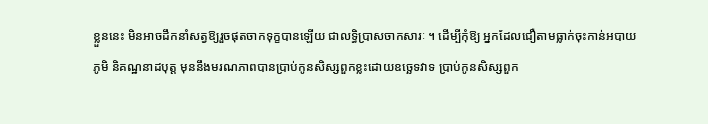ខ្លួននេះ មិនអាចដឹកនាំសត្វឱ្យរួចផុតចាកទុក្ខបានឡើយ ជាលទ្ធិប្រាសចាកសារៈ ។ ដើម្បីកុំឱ្យ អ្នកដែលជឿតាមធ្លាក់ចុះកាន់អបាយភូមិ និគណ្ឋនាដបុត្ត មុននឹងមរណភាពបានប្រាប់កូនសិស្សពួកខ្លះដោយឧច្ឆេទវាទ ប្រាប់កូនសិស្សពួក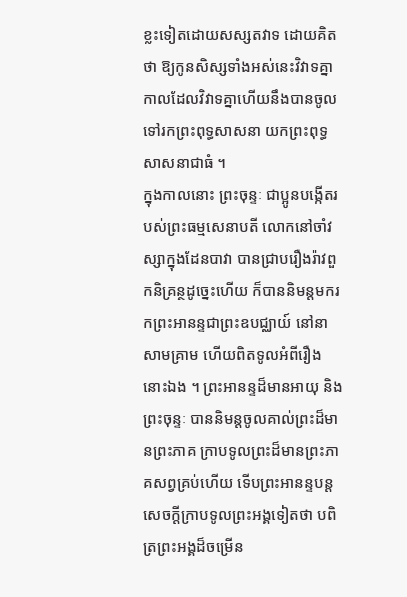ខ្លះទៀតដោយសស្សតវាទ ដោយគិតថា ឱ្យកូនសិស្សទាំងអស់នេះវិវាទគ្នា កាលដែលវិវាទគ្នាហើយនឹងបានចូលទៅរកព្រះពុទ្ធសាសនា យកព្រះពុទ្ធសាសនាជាធំ ។
ក្នុងកាលនោះ ព្រះចុន្ទៈ ជាប្អូនបង្កើតរបស់ព្រះធម្មសេនាបតី លោកនៅចាំវស្សាក្នុងដែនបាវា បានជ្រាបរឿងរ៉ាវពួកនិគ្រន្ថដូច្នេះហើយ ក៏បាននិមន្តមករកព្រះអានន្ទជាព្រះឧបជ្ឈាយ៍ នៅនាសាមគ្រាម ហើយពិតទូលអំពីរឿងនោះឯង ។ ព្រះអានន្ទដ៏មានអាយុ និងព្រះចុន្ទៈ បាននិមន្តចូលគាល់ព្រះដ៏មានព្រះភាគ ក្រាបទូលព្រះដ៏មានព្រះភាគសព្វគ្រប់ហើយ ទើបព្រះអានន្ទបន្តសេចក្ដីក្រាបទូលព្រះអង្គទៀតថា បពិត្រព្រះអង្គដ៏ចម្រើន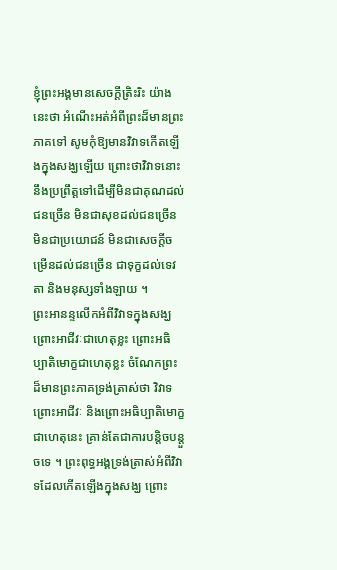ខ្ញុំព្រះអង្គមានសេចក្ដីត្រិះរិះ យ៉ាងនេះថា អំណើះអត់អំពីព្រះដ៏មានព្រះភាគទៅ សូមកុំឱ្យមានវិវាទកើតឡើងក្នុងសង្ឃឡើយ ព្រោះថាវិវាទនោះ នឹងប្រព្រឹត្តទៅដើម្បីមិនជាគុណដល់ជនច្រើន មិនជាសុខដល់ជនច្រើន មិនជាប្រយោជន៍ មិនជាសេចក្ដីចម្រើនដល់ជនច្រើន ជាទុក្ខដល់ទេវតា និងមនុស្សទាំងឡាយ ។
ព្រះអានន្ទលើកអំពីវិវាទក្នុងសង្ឃ ព្រោះអាជីវៈជាហេតុខ្លះ ព្រោះអធិប្បាតិមោក្ខជាហេតុខ្លះ ចំណែកព្រះដ៏មានព្រះភាគទ្រង់ត្រាស់ថា វិវាទព្រោះអាជីវៈ និងព្រោះអធិប្បាតិមោក្ខ ជាហេតុនេះ គ្រាន់តែជាការបន្តិចបន្តួចទេ ។ ព្រះពុទ្ធអង្គទ្រង់ត្រាស់អំពីវិវាទដែលកើតឡើងក្នុងសង្ឃ ព្រោះ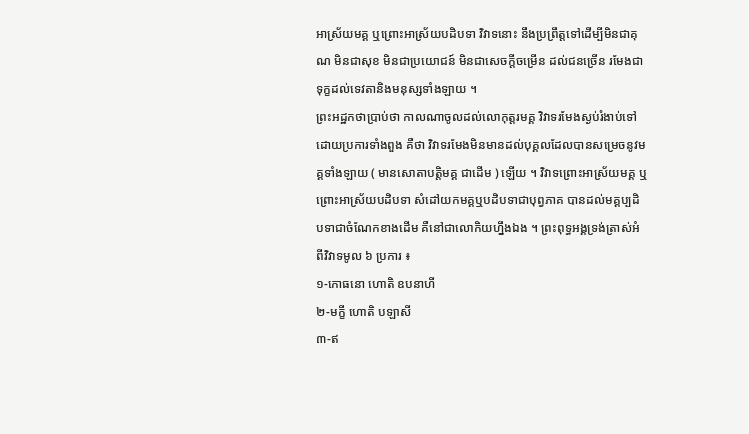អាស្រ័យមគ្គ ឬព្រោះអាស្រ័យបដិបទា វិវាទនោះ នឹងប្រព្រឹត្តទៅដើម្បីមិនជាគុណ មិនជាសុខ មិនជាប្រយោជន៍ មិនជាសេចក្ដីចម្រើន ដល់ជនច្រើន រមែងជាទុក្ខដល់ទេវតានិងមនុស្សទាំងឡាយ ។
ព្រះអដ្ឋកថាប្រាប់ថា កាលណាចូលដល់លោកុត្តរមគ្គ វិវាទរមែងស្ងប់រំងាប់ទៅដោយប្រការទាំងពួង គឺថា វិវាទរមែងមិនមានដល់បុគ្គលដែលបានសម្រេចនូវមគ្គទាំងឡាយ ( មានសោតាបត្តិមគ្គ ជាដើម ) ឡើយ ។ វិវាទព្រោះអាស្រ័យមគ្គ ឬព្រោះអាស្រ័យបដិបទា សំដៅយកមគ្គឬបដិបទាជាបុព្វភាគ បានដល់មគ្គប្បដិបទាជាចំណែកខាងដើម គឺនៅជាលោកិយហ្នឹងឯង ។ ព្រះពុទ្ធអង្គទ្រង់ត្រាស់អំពីវិវាទមូល ៦ ប្រការ ៖
១-កោធនោ ហោតិ ឧបនាហី
២-មក្ខី ហោតិ បឡាសី
៣-ឥ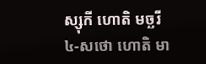ស្សុកី ហោតិ មច្ឆរី
៤-សថោ ហោតិ មា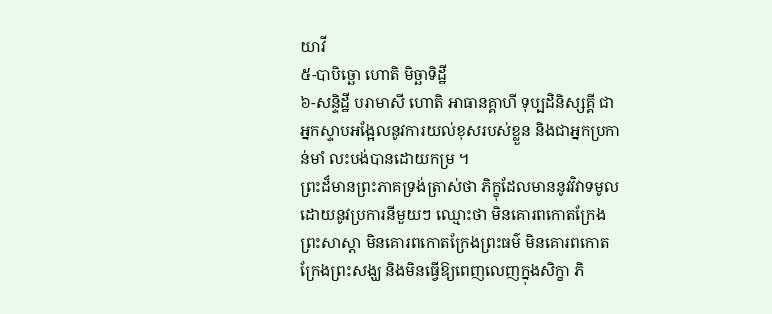យាវី
៥-បាបិច្ឆោ ហោតិ មិច្ឆាទិដ្ឋី
៦-សន្ទិដ្ឋី បរាមាសី ហោតិ អាធានគ្គាហី ទុប្បដិនិស្សគ្គី ជាអ្នកស្ទាបអង្អែលនូវការយល់ខុសរបស់ខ្លួន និងជាអ្នកប្រកាន់មាំ លះបង់បានដោយកម្រ ។
ព្រះដ៏មានព្រះភាគទ្រង់ត្រាស់ថា ភិក្ខុដែលមាននូវវិវាទមូល ដោយនូវប្រការនីមួយៗ ឈ្មោះថា មិនគោរពកោតក្រែងព្រះសាស្ដា មិនគោរពកោតក្រែងព្រះធម៌ មិនគោរពកោតក្រែងព្រះសង្ឃ និងមិនធ្វើឱ្យពេញលេញក្នុងសិក្ខា ភិ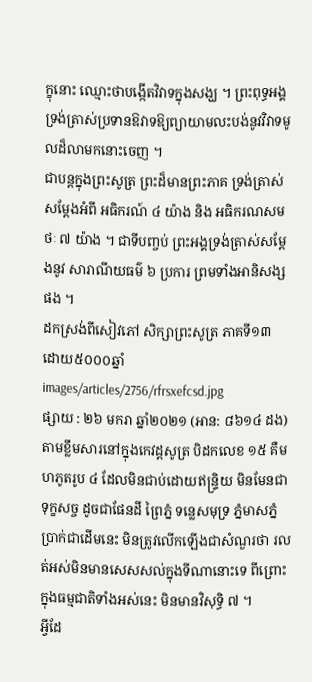ក្ខុនោះ ឈ្មោះថាបង្កើតវិវាទក្នុងសង្ឃ ។ ព្រះពុទ្ធអង្គទ្រង់ត្រាស់ប្រទានឱវាទឱ្យព្យាយាមលះបង់នូវវិវាទមូលដ៏លាមកនោះចេញ ។
ជាបន្តក្នុងព្រះសូត្រ ព្រះដ៏មានព្រះភាគ ទ្រង់ត្រាស់សម្ដែងអំពី អធិករណ៍ ៤ យ៉ាង និង អធិករណសមថៈ ៧ យ៉ាង ។ ជាទីបញ្ចប់ ព្រះអង្គទ្រង់ត្រាស់សម្ដែងនូវ សារាណីយធម៌ ៦ ប្រការ ព្រមទាំងអានិសង្សផង ។
ដកស្រង់ពីសៀវភៅ សិក្សាព្រះសូត្រ ភាគទី១៣
ដោយ៥០០០ឆ្នាំ
images/articles/2756/rfrsxefcsd.jpg
ផ្សាយ : ២៦ មករា ឆ្នាំ២០២១ (អាន: ៨៦១៤ ដង)
តាមខ្លឹមសារនៅក្នុងកេវដ្ដសូត្រ បិដកលេខ ១៥ គឺមហភូតរូប ៤ ដែលមិនជាប់ដោយឥន្ទ្រិយ មិនមែនជាទុក្ខសច្ច ដូចជាផែនដី ព្រៃភ្នំ ទន្លេសមុទ្រ ភ្នំមាសភ្នំប្រាក់ជាដើមនេះ មិនត្រូវលើកឡើងជាសំណួរថា រលត់អស់មិនមានសេសសល់ក្នុងទីណានោះទេ ពីព្រោះក្នុងធម្មជាតិទាំងអស់នេះ មិនមានវិសុទ្ធិ ៧ ។
អ្វីដែ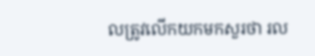លត្រូវលើកយកមកសួរថា រល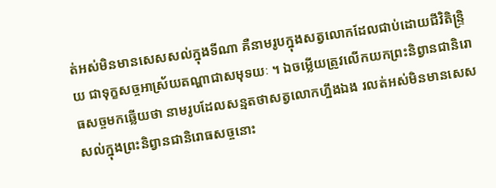ត់អស់មិនមានសេសសល់ក្នុងទីណា គឺនាមរូបក្នុងសត្វលោកដែលជាប់ដោយជីវិតិន្ទ្រិយ ជាទុក្ខសច្ចអាស្រ័យតណ្ហាជាសមុទយៈ ។ ឯចម្លើយត្រូវលើកយកព្រះនិព្វានជានិរោធសច្ចមកឆ្លើយថា នាមរូបដែលសន្មតថាសត្វលោកហ្នឹងឯង រលត់អស់មិនមានសេសសល់ក្នុងព្រះនិព្វានជានិរោធសច្ចនោះ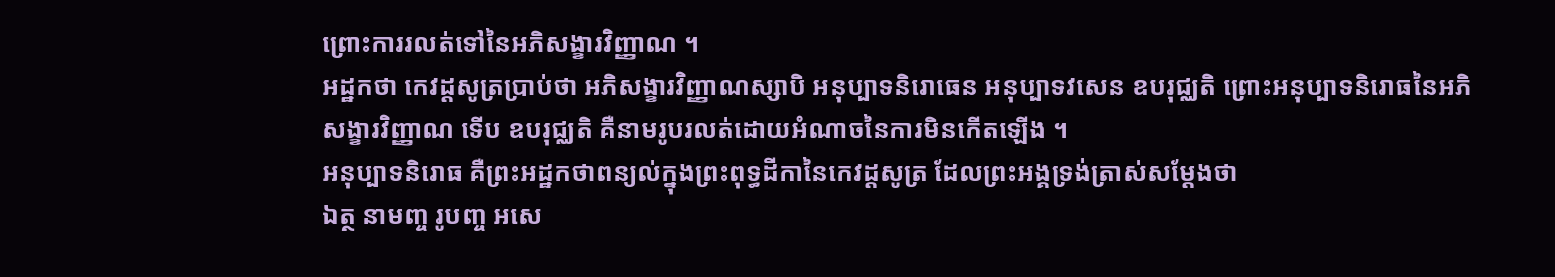ព្រោះការរលត់ទៅនៃអភិសង្ខារវិញ្ញាណ ។
អដ្ឋកថា កេវដ្ដសូត្រប្រាប់ថា អភិសង្ខារវិញ្ញាណស្សាបិ អនុប្បាទនិរោធេន អនុប្បាទវសេន ឧបរុជ្ឈតិ ព្រោះអនុប្បាទនិរោធនៃអភិសង្ខារវិញ្ញាណ ទើប ឧបរុជ្ឈតិ គឺនាមរូបរលត់ដោយអំណាចនៃការមិនកើតឡើង ។
អនុប្បាទនិរោធ គឺព្រះអដ្ឋកថាពន្យល់ក្នុងព្រះពុទ្ធដីកានៃកេវដ្ដសូត្រ ដែលព្រះអង្គទ្រង់ត្រាស់សម្ដែងថា
ឯត្ថ នាមញ្ច រូបញ្ច អសេ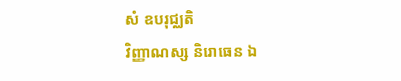សំ ឧបរុជ្ឈតិ
វិញ្ញាណស្ស និរោធេន ឯ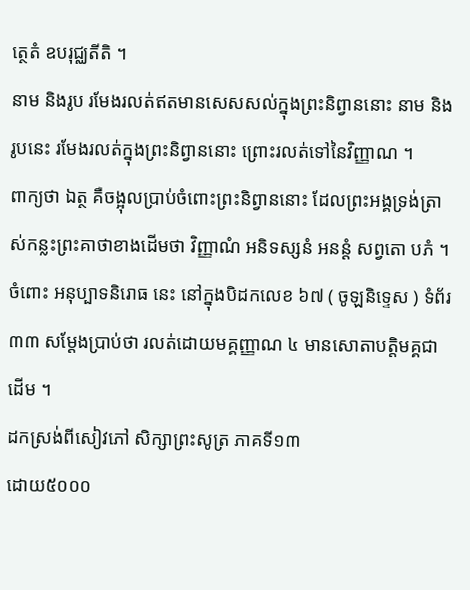ត្ថេតំ ឧបរុជ្ឈតីតិ ។
នាម និងរូប រមែងរលត់ឥតមានសេសសល់ក្នុងព្រះនិព្វាននោះ នាម និងរូបនេះ រមែងរលត់ក្នុងព្រះនិព្វាននោះ ព្រោះរលត់ទៅនៃវិញ្ញាណ ។
ពាក្យថា ឯត្ថ គឺចង្អុលប្រាប់ចំពោះព្រះនិព្វាននោះ ដែលព្រះអង្គទ្រង់ត្រាស់កន្លះព្រះគាថាខាងដើមថា វិញ្ញាណំ អនិទស្សនំ អនន្តំ សព្វតោ បភំ ។
ចំពោះ អនុប្បាទនិរោធ នេះ នៅក្នុងបិដកលេខ ៦៧ ( ចូឡនិទ្ទេស ) ទំព័រ ៣៣ សម្ដែងប្រាប់ថា រលត់ដោយមគ្គញ្ញាណ ៤ មានសោតាបត្តិមគ្គជាដើម ។
ដកស្រង់ពីសៀវភៅ សិក្សាព្រះសូត្រ ភាគទី១៣
ដោយ៥០០០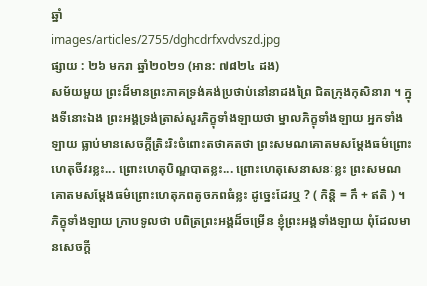ឆ្នាំ
images/articles/2755/dghcdrfxvdvszd.jpg
ផ្សាយ : ២៦ មករា ឆ្នាំ២០២១ (អាន: ៧៨២៤ ដង)
សម័យមួយ ព្រះដ៏មានព្រះភាគទ្រង់គង់ប្រថាប់នៅនាដងព្រៃ ជិតក្រុងកុសិនារា ។ ក្នុងទីនោះឯង ព្រះអង្គទ្រង់ត្រាស់សួរភិក្ខុទាំងឡាយថា ម្នាលភិក្ខុទាំងឡាយ អ្នកទាំងឡាយ ធ្លាប់មានសេចក្ដីត្រិះរិះចំពោះតថាគតថា ព្រះសមណគោតមសម្ដែងធម៌ព្រោះហេតុចីវរខ្លះ... ព្រោះហេតុបិណ្ឌបាតខ្លះ... ព្រោះហេតុសេនាសនៈខ្លះ ព្រះសមណគោតមសម្ដែងធម៌ព្រោះហេតុភពតូចភពធំខ្លះ ដូច្នេះដែរឬ ? ( កិន្តិ = កឹ + ឥតិ ) ។
ភិក្ខុទាំងឡាយ ក្រាបទូលថា បពិត្រព្រះអង្គដ៏ចម្រើន ខ្ញុំព្រះអង្គទាំងឡាយ ពុំដែលមានសេចក្ដី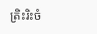ត្រិះរិះចំ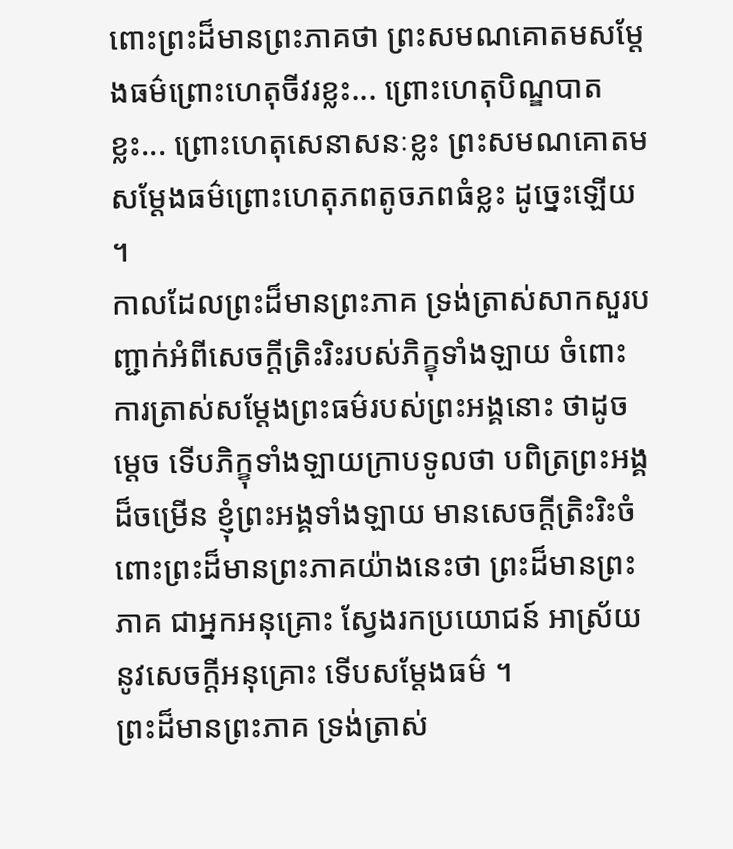ពោះព្រះដ៏មានព្រះភាគថា ព្រះសមណគោតមសម្ដែងធម៌ព្រោះហេតុចីវរខ្លះ... ព្រោះហេតុបិណ្ឌបាតខ្លះ... ព្រោះហេតុសេនាសនៈខ្លះ ព្រះសមណគោតមសម្ដែងធម៌ព្រោះហេតុភពតូចភពធំខ្លះ ដូច្នេះឡើយ ។
កាលដែលព្រះដ៏មានព្រះភាគ ទ្រង់ត្រាស់សាកសួរបញ្ជាក់អំពីសេចក្ដីត្រិះរិះរបស់ភិក្ខុទាំងឡាយ ចំពោះការត្រាស់សម្ដែងព្រះធម៌របស់ព្រះអង្គនោះ ថាដូចម្ដេច ទើបភិក្ខុទាំងឡាយក្រាបទូលថា បពិត្រព្រះអង្គដ៏ចម្រើន ខ្ញុំព្រះអង្គទាំងឡាយ មានសេចក្ដីត្រិះរិះចំពោះព្រះដ៏មានព្រះភាគយ៉ាងនេះថា ព្រះដ៏មានព្រះភាគ ជាអ្នកអនុគ្រោះ ស្វែងរកប្រយោជន៍ អាស្រ័យនូវសេចក្ដីអនុគ្រោះ ទើបសម្ដែងធម៌ ។
ព្រះដ៏មានព្រះភាគ ទ្រង់ត្រាស់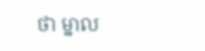ថា ម្នាល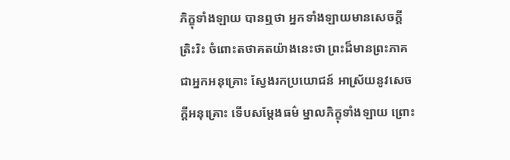ភិក្ខុទាំងឡាយ បានឮថា អ្នកទាំងឡាយមានសេចក្ដីត្រិះរិះ ចំពោះតថាគតយ៉ាងនេះថា ព្រះដ៏មានព្រះភាគ ជាអ្នកអនុគ្រោះ ស្វែងរកប្រយោជន៍ អាស្រ័យនូវសេចក្ដីអនុគ្រោះ ទើបសម្ដែងធម៌ ម្នាលភិក្ខុទាំងឡាយ ព្រោះ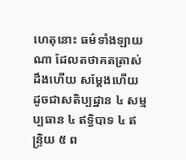ហេតុនោះ ធម៌ទាំងឡាយណា ដែលតថាគតត្រាស់ដឹងហើយ សម្ដែងហើយ ដូចជាសតិប្បដ្ឋាន ៤ សម្មប្បធាន ៤ ឥទ្ធិបាទ ៤ ឥន្ទ្រិយ ៥ ព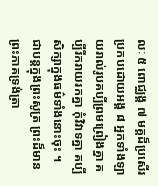លៈ ៥ ពោជ្ឈង្គ ៧ មគ្គដ៏ប្រសើរប្រកបដោយអង្គ ៨ អ្នកទាំងឡាយរាល់រូបគប្បីព្រមព្រៀងគ្នា គប្បីរីករាយរកគ្នា កុំវិវាទគ្នា គប្បីសិក្សាក្នុងធម៌ទាំងនោះចុះ ។
ជាបន្តក្នុងព្រះសូត្រ ព្រះដ៏មានព្រះភាគទ្រង់ត្រា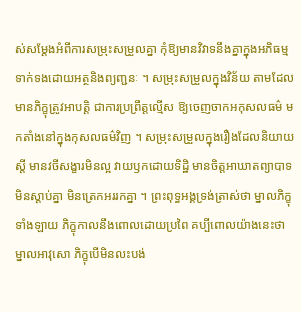ស់សម្ដែងអំពីការសម្រុះសម្រួលគ្នា កុំឱ្យមានវិវាទនឹងគ្នាក្នុងអភិធម្ម ទាក់ទងដោយអត្ថនិងព្យញ្ជនៈ ។ សម្រុះសម្រួលក្នុងវិន័យ តាមដែលមានភិក្ខុត្រូវអាបត្តិ ជាការប្រព្រឹត្តល្មើស ឱ្យចេញចាកអកុសលធម៌ មកតាំងនៅក្នុងកុសលធម៌វិញ ។ សម្រុះសម្រួលក្នុងរឿងដែលនិយាយស្ដី មានវចីសង្ខារមិនល្អ វាយឫកដោយទិដ្ឋិ មានចិត្តអាឃាតព្យាបាទ មិនស្ដាប់គ្នា មិនត្រេកអររកគ្នា ។ ព្រះពុទ្ធអង្គទ្រង់ត្រាស់ថា ម្នាលភិក្ខុទាំងឡាយ ភិក្ខុកាលនឹងពោលដោយប្រពៃ គប្បីពោលយ៉ាងនេះថា ម្នាលអាវុសោ ភិក្ខុបើមិនលះបង់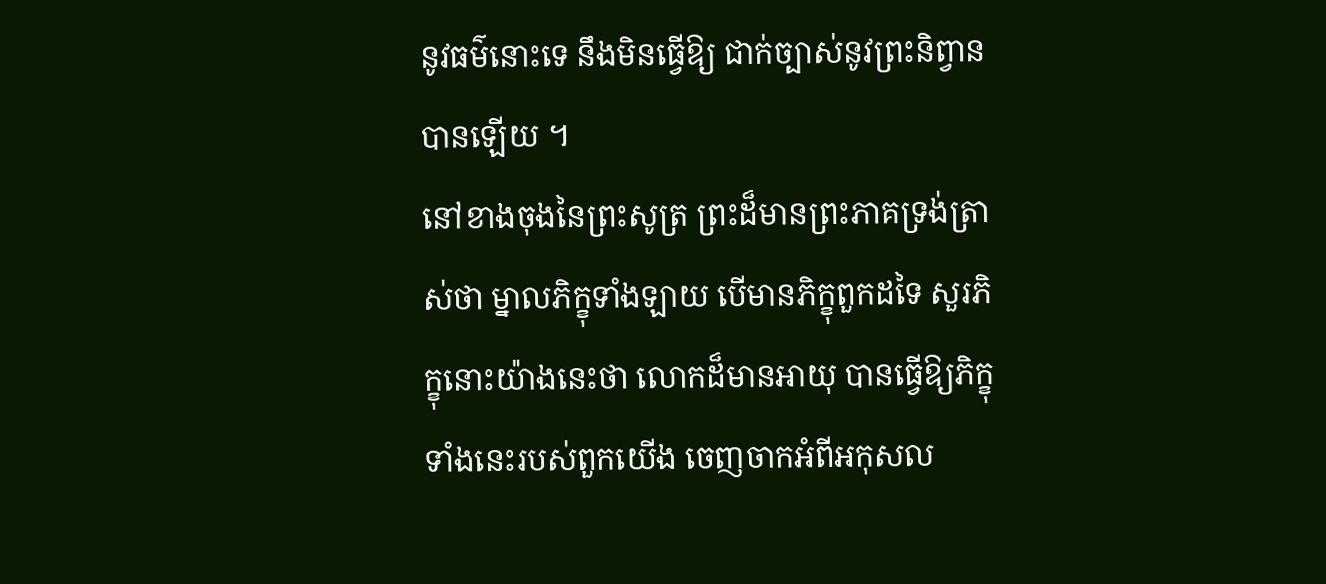នូវធម៌នោះទេ នឹងមិនធ្វើឱ្យ ជាក់ច្បាស់នូវព្រះនិព្វានបានឡើយ ។
នៅខាងចុងនៃព្រះសូត្រ ព្រះដ៏មានព្រះភាគទ្រង់ត្រាស់ថា ម្នាលភិក្ខុទាំងឡាយ បើមានភិក្ខុពួកដទៃ សួរភិក្ខុនោះយ៉ាងនេះថា លោកដ៏មានអាយុ បានធ្វើឱ្យភិក្ខុទាំងនេះរបស់ពួកយើង ចេញចាកអំពីអកុសល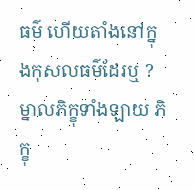ធម៌ ហើយតាំងនៅក្នុងកុសលធម៌ដែរឬ ? ម្នាលភិក្ខុទាំងឡាយ ភិក្ខុ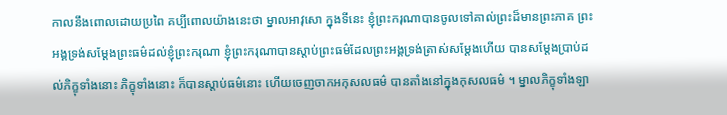កាលនឹងពោលដោយប្រពៃ គប្បីពោលយ៉ាងនេះថា ម្នាលអាវុសោ ក្នុងទីនេះ ខ្ញុំព្រះករុណាបានចូលទៅគាល់ព្រះដ៏មានព្រះភាគ ព្រះអង្គទ្រង់សម្ដែងព្រះធម៌ដល់ខ្ញុំព្រះករុណា ខ្ញុំព្រះករុណាបានស្ដាប់ព្រះធម៌ដែលព្រះអង្គទ្រង់ត្រាស់សម្ដែងហើយ បានសម្ដែងប្រាប់ដល់ភិក្ខុទាំងនោះ ភិក្ខុទាំងនោះ ក៏បានស្ដាប់ធម៌នោះ ហើយចេញចាកអកុសលធម៌ បានតាំងនៅក្នុងកុសលធម៌ ។ ម្នាលភិក្ខុទាំងឡា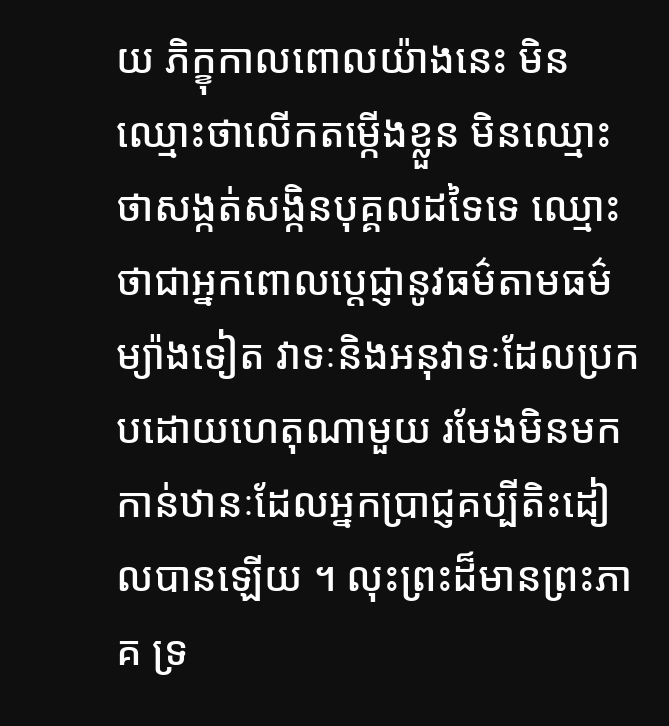យ ភិក្ខុកាលពោលយ៉ាងនេះ មិនឈ្មោះថាលើកតម្កើងខ្លួន មិនឈ្មោះថាសង្កត់សង្កិនបុគ្គលដទៃទេ ឈ្មោះថាជាអ្នកពោលប្ដេជ្ញានូវធម៌តាមធម៌ ម្យ៉ាងទៀត វាទៈនិងអនុវាទៈដែលប្រកបដោយហេតុណាមួយ រមែងមិនមកកាន់ឋានៈដែលអ្នកប្រាជ្ញគប្បីតិះដៀលបានឡើយ ។ លុះព្រះដ៏មានព្រះភាគ ទ្រ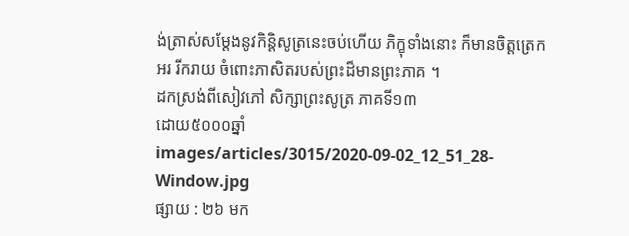ង់ត្រាស់សម្ដែងនូវកិន្តិសូត្រនេះចប់ហើយ ភិក្ខុទាំងនោះ ក៏មានចិត្តត្រេកអរ រីករាយ ចំពោះភាសិតរបស់ព្រះដ៏មានព្រះភាគ ។
ដកស្រង់ពីសៀវភៅ សិក្សាព្រះសូត្រ ភាគទី១៣
ដោយ៥០០០ឆ្នាំ
images/articles/3015/2020-09-02_12_51_28-Window.jpg
ផ្សាយ : ២៦ មក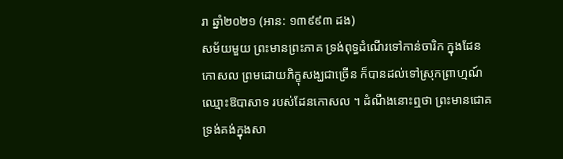រា ឆ្នាំ២០២១ (អាន: ១៣៩៩៣ ដង)
សម័យមួយ ព្រះមានព្រះភាគ ទ្រង់ពុទ្ធដំណើរទៅកាន់ចារិក ក្នុងដែនកោសល ព្រមដោយភិក្ខុសង្ឃជាច្រើន ក៏បានដល់ទៅស្រុកព្រាហ្មណ៍ ឈ្មោះឱបាសាទ របស់ដែនកោសល ។ ដំណឹងនោះឮថា ព្រះមានជោគ ទ្រង់គង់ក្នុងសា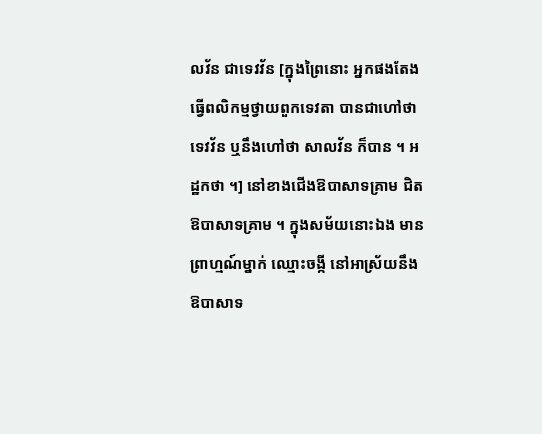លវ័ន ជាទេវវ័ន [ក្នុងព្រៃនោះ អ្នកផងតែងធ្វើពលិកម្មថ្វាយពួកទេវតា បានជាហៅថា ទេវវ័ន ឬនឹងហៅថា សាលវ័ន ក៏បាន ។ អដ្ឋកថា ។] នៅខាងជើងឱបាសាទគ្រាម ជិតឱបាសាទគ្រាម ។ ក្នុងសម័យនោះឯង មានព្រាហ្មណ៍ម្នាក់ ឈ្មោះចង្កី នៅអាស្រ័យនឹងឱបាសាទ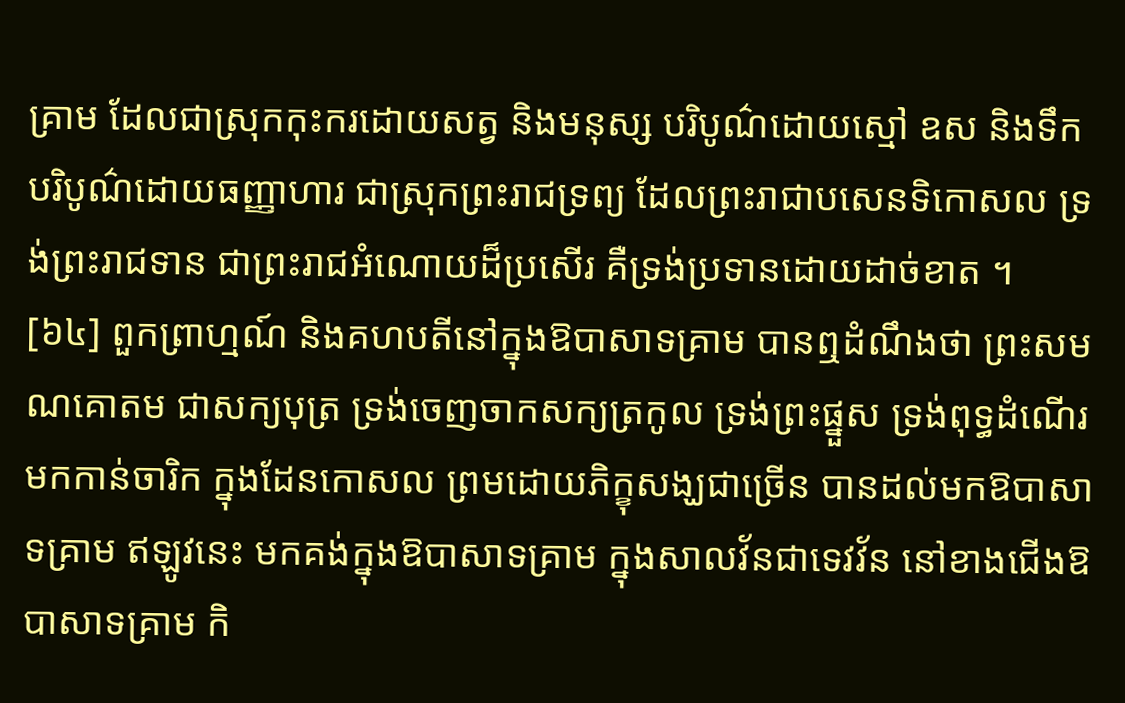គ្រាម ដែលជាស្រុកកុះករដោយសត្វ និងមនុស្ស បរិបូណ៌ដោយស្មៅ ឧស និងទឹក បរិបូណ៌ដោយធញ្ញាហារ ជាស្រុកព្រះរាជទ្រព្យ ដែលព្រះរាជាបសេនទិកោសល ទ្រង់ព្រះរាជទាន ជាព្រះរាជអំណោយដ៏ប្រសើរ គឺទ្រង់ប្រទានដោយដាច់ខាត ។
[៦៤] ពួកព្រាហ្មណ៍ និងគហបតីនៅក្នុងឱបាសាទគ្រាម បានឮដំណឹងថា ព្រះសមណគោតម ជាសក្យបុត្រ ទ្រង់ចេញចាកសក្យត្រកូល ទ្រង់ព្រះផ្នួស ទ្រង់ពុទ្ធដំណើរមកកាន់ចារិក ក្នុងដែនកោសល ព្រមដោយភិក្ខុសង្ឃជាច្រើន បានដល់មកឱបាសាទគ្រាម ឥឡូវនេះ មកគង់ក្នុងឱបាសាទគ្រាម ក្នុងសាលវ័នជាទេវវ័ន នៅខាងជើងឱបាសាទគ្រាម កិ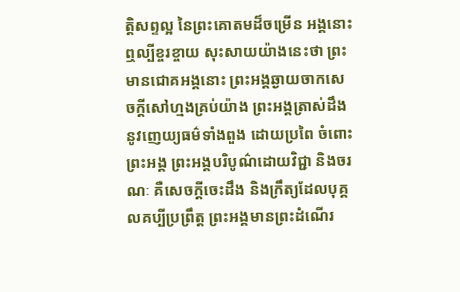ត្តិសព្ទល្អ នៃព្រះគោតមដ៏ចម្រើន អង្គនោះ ឮល្បីខ្ចរខ្ចាយ សុះសាយយ៉ាងនេះថា ព្រះមានជោគអង្គនោះ ព្រះអង្គឆ្ងាយចាកសេចក្តីសៅហ្មងគ្រប់យ៉ាង ព្រះអង្គត្រាស់ដឹងនូវញេយ្យធម៌ទាំងពួង ដោយប្រពៃ ចំពោះព្រះអង្គ ព្រះអង្គបរិបូណ៌ដោយវិជ្ជា និងចរណៈ គឺសេចក្តីចេះដឹង និងក្រឹត្យដែលបុគ្គលគប្បីប្រព្រឹត្ត ព្រះអង្គមានព្រះដំណើរ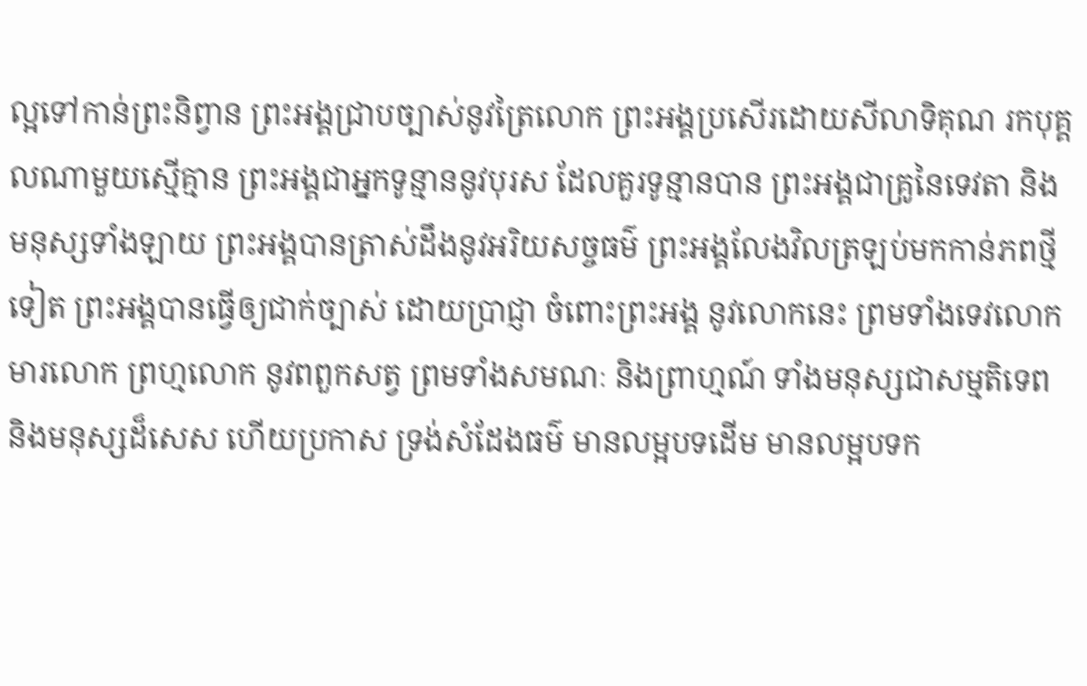ល្អទៅកាន់ព្រះនិព្វាន ព្រះអង្គជ្រាបច្បាស់នូវត្រៃលោក ព្រះអង្គប្រសើរដោយសីលាទិគុណ រកបុគ្គលណាមួយស្មើគ្មាន ព្រះអង្គជាអ្នកទូន្មាននូវបុរស ដែលគួរទូន្មានបាន ព្រះអង្គជាគ្រូនៃទេវតា និងមនុស្សទាំងឡាយ ព្រះអង្គបានត្រាស់ដឹងនូវអរិយសច្ចធម៌ ព្រះអង្គលែងវិលត្រឡប់មកកាន់ភពថ្មីទៀត ព្រះអង្គបានធ្វើឲ្យជាក់ច្បាស់ ដោយប្រាជ្ញា ចំពោះព្រះអង្គ នូវលោកនេះ ព្រមទាំងទេវលោក មារលោក ព្រហ្មលោក នូវពពួកសត្វ ព្រមទាំងសមណៈ និងព្រាហ្មណ៍ ទាំងមនុស្សជាសម្មតិទេព និងមនុស្សដ៏សេស ហើយប្រកាស ទ្រង់សំដែងធម៌ មានលម្អបទដើម មានលម្អបទក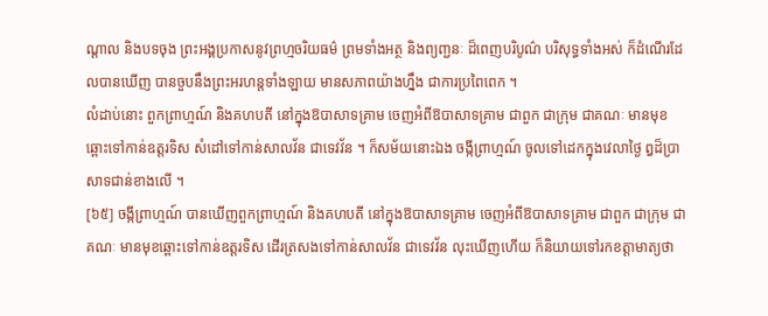ណ្តាល និងបទចុង ព្រះអង្គប្រកាសនូវព្រហ្មចរិយធម៌ ព្រមទាំងអត្ថ និងព្យញ្ជនៈ ដ៏ពេញបរិបូណ៌ បរិសុទ្ធទាំងអស់ ក៏ដំណើរដែលបានឃើញ បានចួបនឹងព្រះអរហន្តទាំងឡាយ មានសភាពយ៉ាងហ្នឹង ជាការប្រពៃពេក ។
លំដាប់នោះ ពួកព្រាហ្មណ៍ និងគហបតី នៅក្នុងឱបាសាទគ្រាម ចេញអំពីឱបាសាទគ្រាម ជាពួក ជាក្រុម ជាគណៈ មានមុខឆ្ពោះទៅកាន់ឧត្តរទិស សំដៅទៅកាន់សាលវ័ន ជាទេវវ័ន ។ ក៏សម័យនោះឯង ចង្កីព្រាហ្មណ៍ ចូលទៅដេកក្នុងវេលាថ្ងៃ ឰដ៏ប្រាសាទជាន់ខាងលើ ។
[៦៥] ចង្កីព្រាហ្មណ៍ បានឃើញពួកព្រាហ្មណ៍ និងគហបតី នៅក្នុងឱបាសាទគ្រាម ចេញអំពីឱបាសាទគ្រាម ជាពួក ជាក្រុម ជាគណៈ មានមុខឆ្ពោះទៅកាន់ឧត្តរទិស ដើរត្រសងទៅកាន់សាលវ័ន ជាទេវវ័ន លុះឃើញហើយ ក៏និយាយទៅរកខត្តាមាត្យថា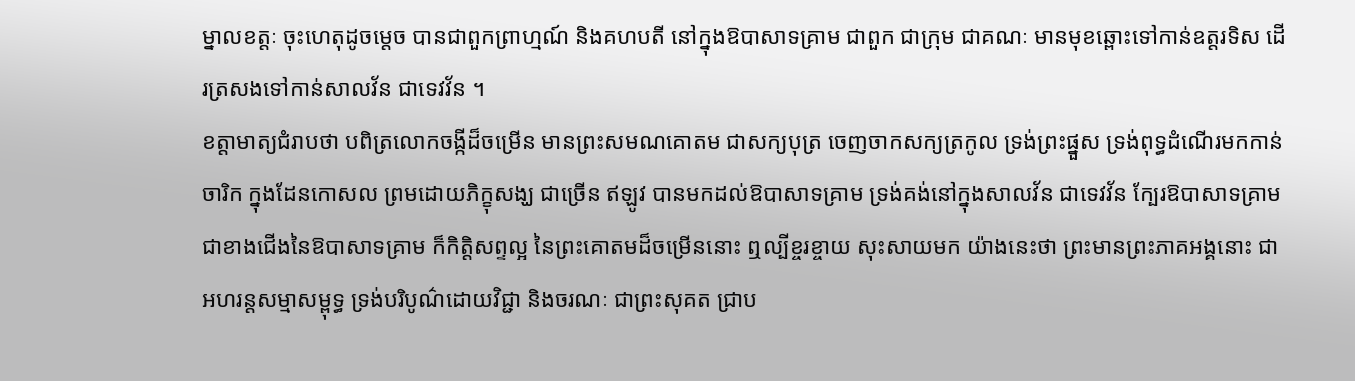ម្នាលខត្តៈ ចុះហេតុដូចម្តេច បានជាពួកព្រាហ្មណ៍ និងគហបតី នៅក្នុងឱបាសាទគ្រាម ជាពួក ជាក្រុម ជាគណៈ មានមុខឆ្ពោះទៅកាន់ឧត្តរទិស ដើរត្រសងទៅកាន់សាលវ័ន ជាទេវវ័ន ។
ខត្តាមាត្យជំរាបថា បពិត្រលោកចង្កីដ៏ចម្រើន មានព្រះសមណគោតម ជាសក្យបុត្រ ចេញចាកសក្យត្រកូល ទ្រង់ព្រះផ្នួស ទ្រង់ពុទ្ធដំណើរមកកាន់ចារិក ក្នុងដែនកោសល ព្រមដោយភិក្ខុសង្ឃ ជាច្រើន ឥឡូវ បានមកដល់ឱបាសាទគ្រាម ទ្រង់គង់នៅក្នុងសាលវ័ន ជាទេវវ័ន ក្បែរឱបាសាទគ្រាម ជាខាងជើងនៃឱបាសាទគ្រាម ក៏កិត្តិសព្ទល្អ នៃព្រះគោតមដ៏ចម្រើននោះ ឮល្បីខ្ចរខ្ចាយ សុះសាយមក យ៉ាងនេះថា ព្រះមានព្រះភាគអង្គនោះ ជាអហរន្តសម្មាសម្ពុទ្ធ ទ្រង់បរិបូណ៌ដោយវិជ្ជា និងចរណៈ ជាព្រះសុគត ជ្រាប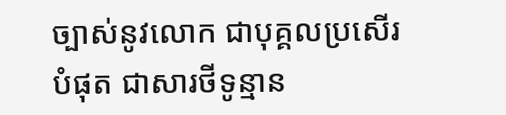ច្បាស់នូវលោក ជាបុគ្គលប្រសើរបំផុត ជាសារថីទូន្មាន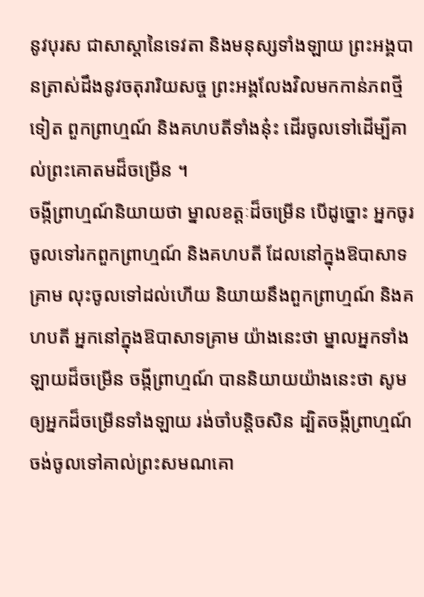នូវបុរស ជាសាស្តានៃទេវតា និងមនុស្សទាំងឡាយ ព្រះអង្គបានត្រាស់ដឹងនូវចតុរារិយសច្ច ព្រះអង្គលែងវិលមកកាន់ភពថ្មីទៀត ពួកព្រាហ្មណ៍ និងគហបតីទាំងនុ៎ះ ដើរចូលទៅដើម្បីគាល់ព្រះគោតមដ៏ចម្រើន ។
ចង្កីព្រាហ្មណ៍និយាយថា ម្នាលខត្តៈដ៏ចម្រើន បើដូច្នោះ អ្នកចូរចូលទៅរកពួកព្រាហ្មណ៍ និងគហបតី ដែលនៅក្នុងឱបាសាទគ្រាម លុះចូលទៅដល់ហើយ និយាយនឹងពួកព្រាហ្មណ៍ និងគហបតី អ្នកនៅក្នុងឱបាសាទគ្រាម យ៉ាងនេះថា ម្នាលអ្នកទាំងឡាយដ៏ចម្រើន ចង្កីព្រាហ្មណ៍ បាននិយាយយ៉ាងនេះថា សូមឲ្យអ្នកដ៏ចម្រើនទាំងឡាយ រង់ចាំបន្តិចសិន ដ្បិតចង្កីព្រាហ្មណ៍ ចង់ចូលទៅគាល់ព្រះសមណគោ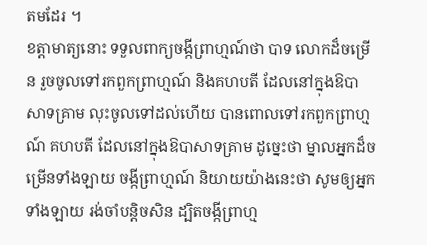តមដែរ ។
ខត្តាមាត្យនោះ ទទួលពាក្យចង្កីព្រាហ្មណ៍ថា បាទ លោកដ៏ចម្រើន រួចចូលទៅរកពួកព្រាហ្មណ៍ និងគហបតី ដែលនៅក្នុងឱបាសាទគ្រាម លុះចូលទៅដល់ហើយ បានពោលទៅរកពួកព្រាហ្មណ៍ គហបតី ដែលនៅក្នុងឱបាសាទគ្រាម ដូច្នេះថា ម្នាលអ្នកដ៏ចម្រើនទាំងឡាយ ចង្កីព្រាហ្មណ៍ និយាយយ៉ាងនេះថា សូមឲ្យអ្នកទាំងឡាយ រង់ចាំបន្តិចសិន ដ្បិតចង្កីព្រាហ្ម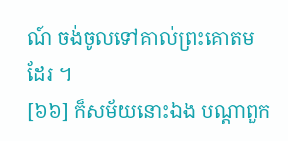ណ៍ ចង់ចូលទៅគាល់ព្រះគោតមដែរ ។
[៦៦] ក៏សម័យនោះឯង បណ្តាពួក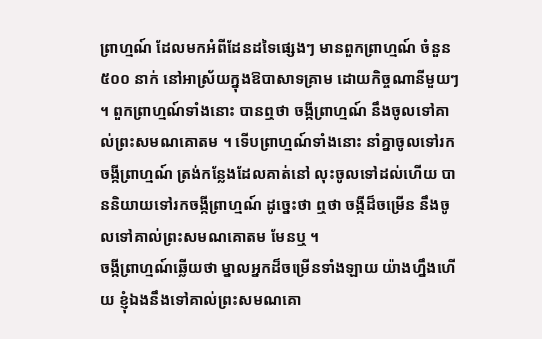ព្រាហ្មណ៍ ដែលមកអំពីដែនដទៃផ្សេងៗ មានពួកព្រាហ្មណ៍ ចំនួន៥០០ នាក់ នៅអាស្រ័យក្នុងឱបាសាទគ្រាម ដោយកិច្ចណានីមួយៗ ។ ពួកព្រាហ្មណ៍ទាំងនោះ បានឮថា ចង្កីព្រាហ្មណ៍ នឹងចូលទៅគាល់ព្រះសមណគោតម ។ ទើបព្រាហ្មណ៍ទាំងនោះ នាំគ្នាចូលទៅរកចង្កីព្រាហ្មណ៍ ត្រង់កន្លែងដែលគាត់នៅ លុះចូលទៅដល់ហើយ បាននិយាយទៅរកចង្កីព្រាហ្មណ៍ ដូច្នេះថា ឮថា ចង្កីដ៏ចម្រើន នឹងចូលទៅគាល់ព្រះសមណគោតម មែនឬ ។
ចង្កីព្រាហ្មណ៍ឆ្លើយថា ម្នាលអ្នកដ៏ចម្រើនទាំងឡាយ យ៉ាងហ្នឹងហើយ ខ្ញុំឯងនឹងទៅគាល់ព្រះសមណគោ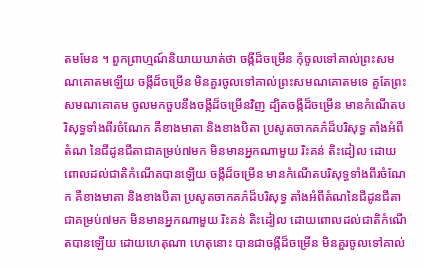តមមែន ។ ពួកព្រាហ្មណ៍និយាយឃាត់ថា ចង្កីដ៏ចម្រើន កុំចូលទៅគាល់ព្រះសមណគោតមឡើយ ចង្កីដ៏ចម្រើន មិនគួរចូលទៅគាល់ព្រះសមណគោតមទេ គួតែព្រះសមណគោតម ចូលមកចួបនឹងចង្កីដ៏ចម្រើនវិញ ដ្បិតចង្កីដ៏ចម្រើន មានកំណើតបរិសុទ្ធទាំងពីរចំណែក គឺខាងមាតា និងខាងបិតា ប្រសូតចាកគភ៌ដ៏បរិសុទ្ធ តាំងអំពីតំណ នៃជីដូនជីតាជាគម្រប់៧មក មិនមានអ្នកណាមួយ រិះគន់ តិះដៀល ដោយពោលដល់ជាតិកំណើតបានឡើយ ចង្កីដ៏ចម្រើន មានកំណើតបរិសុទ្ធទាំងពីរចំណែក គឺខាងមាតា និងខាងបិតា ប្រសូតចាកគភ៌ដ៏បរិសុទ្ធ តាំងអំពីតំណនៃជីដូនជីតា ជាគម្រប់៧មក មិនមានអ្នកណាមួយ រិះគន់ តិះដៀល ដោយពោលដល់ជាតិកំណើតបានឡើយ ដោយហេតុណា ហេតុនោះ បានជាចង្កីដ៏ចម្រើន មិនគួរចូលទៅគាល់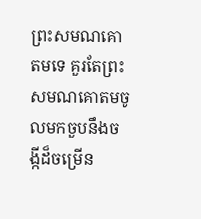ព្រះសមណគោតមទេ គួរតែព្រះសមណគោតមចូលមកចួបនឹងចង្កីដ៏ចម្រើន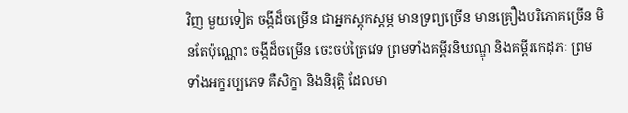វិញ មួយទៀត ចង្កីដ៏ចម្រើន ជាអ្នកស្តុកស្តម្ភ មានទ្រព្យច្រើន មានគ្រឿងបរិភោគច្រើន មិនតែប៉ុណ្ណោះ ចង្កីដ៏ចម្រើន ចេះចប់ត្រៃវេទ ព្រមទាំងគម្ពីរនិឃណ្ឌុ និងគម្ពីរកេដុភៈ ព្រមទាំងអក្ខរប្បភេទ គឺសិក្ខា និងនិរុត្តិ ដែលមា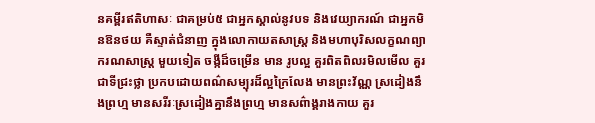នគម្ពីរឥតិហាសៈ ជាគម្រប់៥ ជាអ្នកស្គាល់នូវបទ និងវេយ្យាករណ៍ ជាអ្នកមិនឱនថយ គឺស្ទាត់ជំនាញ ក្នុងលោកាយតសាស្ត្រ និងមហាបុរិសលក្ខណព្យាករណសាស្ត្រ មួយទៀត ចង្កីដ៏ចម្រើន មាន រូបល្អ គួរពិតពិលរមិលមើល គួរជាទីជ្រះថ្លា ប្រកបដោយពណ៌សម្បុរដ៏ល្អក្រៃលែង មានព្រះវ័ណ្ណ ស្រដៀងនឹងព្រហ្ម មានសរីរៈស្រដៀងគ្នានឹងព្រហ្ម មានសព៌ាង្គរាងកាយ គួរ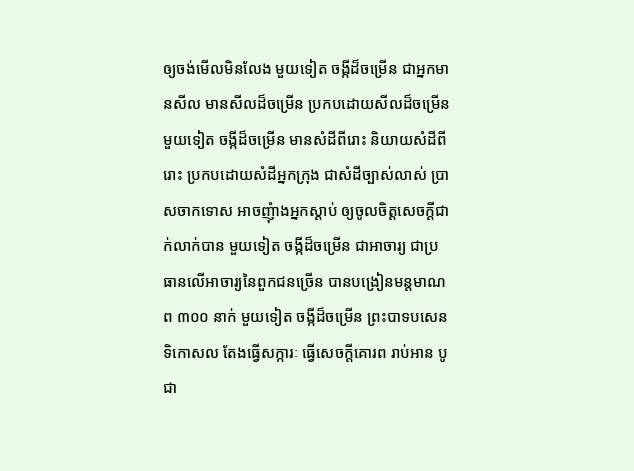ឲ្យចង់មើលមិនលែង មួយទៀត ចង្កីដ៏ចម្រើន ជាអ្នកមានសីល មានសីលដ៏ចម្រើន ប្រកបដោយសីលដ៏ចម្រើន មួយទៀត ចង្កីដ៏ចម្រើន មានសំដីពីរោះ និយាយសំដីពីរោះ ប្រកបដោយសំដីអ្នកក្រុង ជាសំដីច្បាស់លាស់ ប្រាសចាកទោស អាចញុំាងអ្នកស្តាប់ ឲ្យចូលចិត្តសេចក្តីជាក់លាក់បាន មួយទៀត ចង្កីដ៏ចម្រើន ជាអាចារ្យ ជាប្រធានលើអាចារ្យនៃពួកជនច្រើន បានបង្រៀនមន្តមាណព ៣០០ នាក់ មួយទៀត ចង្កីដ៏ចម្រើន ព្រះបាទបសេនទិកោសល តែងធ្វើសក្ការៈ ធ្វើសេចក្តីគោរព រាប់អាន បូជា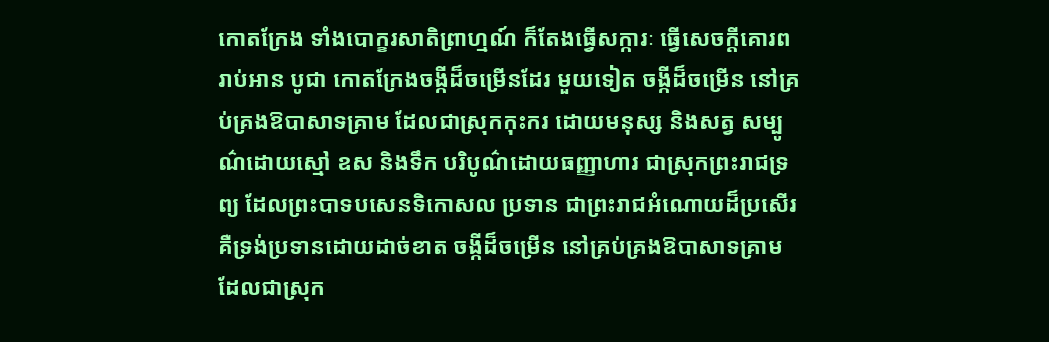កោតក្រែង ទាំងបោក្ខរសាតិព្រាហ្មណ៍ ក៏តែងធ្វើសក្ការៈ ធ្វើសេចក្តីគោរព រាប់អាន បូជា កោតក្រែងចង្កីដ៏ចម្រើនដែរ មួយទៀត ចង្កីដ៏ចម្រើន នៅគ្រប់គ្រងឱបាសាទគ្រាម ដែលជាស្រុកកុះករ ដោយមនុស្ស និងសត្វ សម្បូណ៌ដោយស្មៅ ឧស និងទឹក បរិបូណ៌ដោយធញ្ញាហារ ជាស្រុកព្រះរាជទ្រព្យ ដែលព្រះបាទបសេនទិកោសល ប្រទាន ជាព្រះរាជអំណោយដ៏ប្រសើរ គឺទ្រង់ប្រទានដោយដាច់ខាត ចង្កីដ៏ចម្រើន នៅគ្រប់គ្រងឱបាសាទគ្រាម ដែលជាស្រុក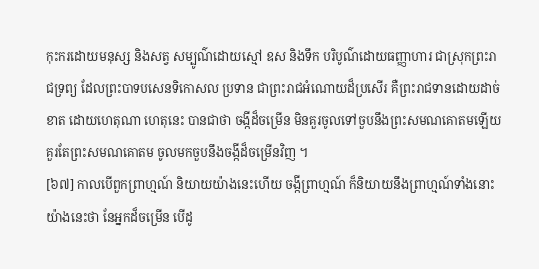កុះករដោយមនុស្ស និងសត្វ សម្បូណ៌ដោយស្មៅ ឧស និងទឹក បរិបូណ៌ដោយធញ្ញាហារ ជាស្រុកព្រះរាជទ្រព្យ ដែលព្រះបាទបសេនទិកោសល ប្រទាន ជាព្រះរាជអំណោយដ៏ប្រសើរ គឺព្រះរាជទានដោយដាច់ខាត ដោយហេតុណា ហេតុនេះ បានជាថា ចង្កីដ៏ចម្រើន មិនគួរចូលទៅចួបនឹងព្រះសមណគោតមឡើយ គួរតែព្រះសមណគោតម ចូលមកចួបនឹងចង្កីដ៏ចម្រើនវិញ ។
[៦៧] កាលបើពួកព្រាហ្មណ៍ និយាយយ៉ាងនេះហើយ ចង្កីព្រាហ្មណ៍ ក៏និយាយនឹងព្រាហ្មណ៍ទាំងនោះ យ៉ាងនេះថា នែអ្នកដ៏ចម្រើន បើដូ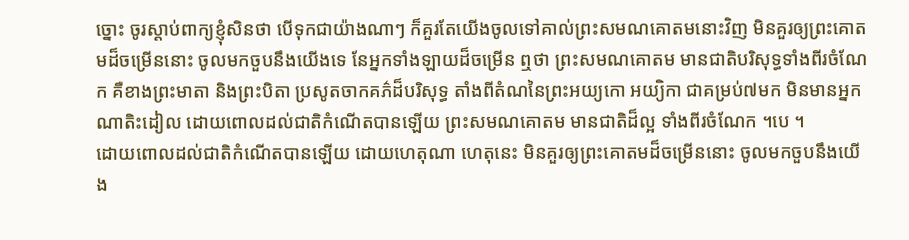ច្នោះ ចូរស្តាប់ពាក្យខ្ញុំសិនថា បើទុកជាយ៉ាងណាៗ ក៏គួរតែយើងចូលទៅគាល់ព្រះសមណគោតមនោះវិញ មិនគួរឲ្យព្រះគោតមដ៏ចម្រើននោះ ចូលមកចួបនឹងយើងទេ នែអ្នកទាំងឡាយដ៏ចម្រើន ឮថា ព្រះសមណគោតម មានជាតិបរិសុទ្ធទាំងពីរចំណែក គឺខាងព្រះមាតា និងព្រះបិតា ប្រសូតចាកគភ៌ដ៏បរិសុទ្ធ តាំងពីតំណនៃព្រះអយ្យកោ អយ្យិកា ជាគម្រប់៧មក មិនមានអ្នកណាតិះដៀល ដោយពោលដល់ជាតិកំណើតបានឡើយ ព្រះសមណគោតម មានជាតិដ៏ល្អ ទាំងពីរចំណែក ។បេ ។
ដោយពោលដល់ជាតិកំណើតបានឡើយ ដោយហេតុណា ហេតុនេះ មិនគួរឲ្យព្រះគោតមដ៏ចម្រើននោះ ចូលមកចួបនឹងយើង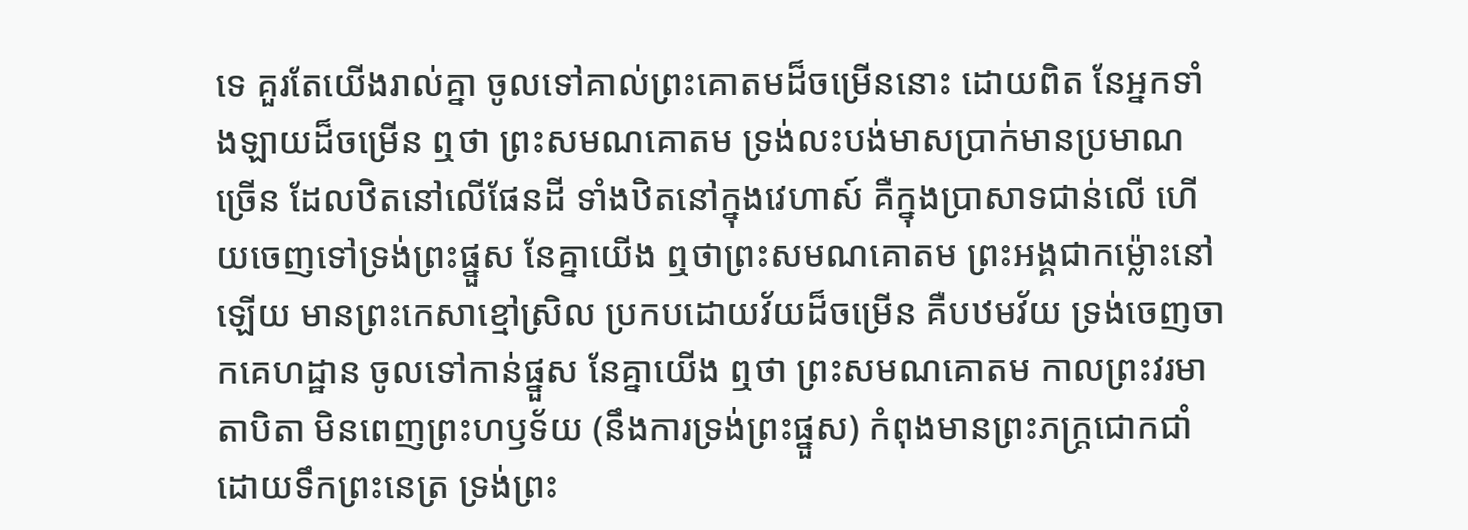ទេ គួរតែយើងរាល់គ្នា ចូលទៅគាល់ព្រះគោតមដ៏ចម្រើននោះ ដោយពិត នែអ្នកទាំងឡាយដ៏ចម្រើន ឮថា ព្រះសមណគោតម ទ្រង់លះបង់មាសប្រាក់មានប្រមាណច្រើន ដែលឋិតនៅលើផែនដី ទាំងឋិតនៅក្នុងវេហាស៍ គឺក្នុងប្រាសាទជាន់លើ ហើយចេញទៅទ្រង់ព្រះផ្នួស នែគ្នាយើង ឮថាព្រះសមណគោតម ព្រះអង្គជាកម្ល៉ោះនៅឡើយ មានព្រះកេសាខ្មៅស្រិល ប្រកបដោយវ័យដ៏ចម្រើន គឺបឋមវ័យ ទ្រង់ចេញចាកគេហដ្ឋាន ចូលទៅកាន់ផ្នួស នែគ្នាយើង ឮថា ព្រះសមណគោតម កាលព្រះវរមាតាបិតា មិនពេញព្រះហឫទ័យ (នឹងការទ្រង់ព្រះផ្នួស) កំពុងមានព្រះភក្ត្រជោកជាំ ដោយទឹកព្រះនេត្រ ទ្រង់ព្រះ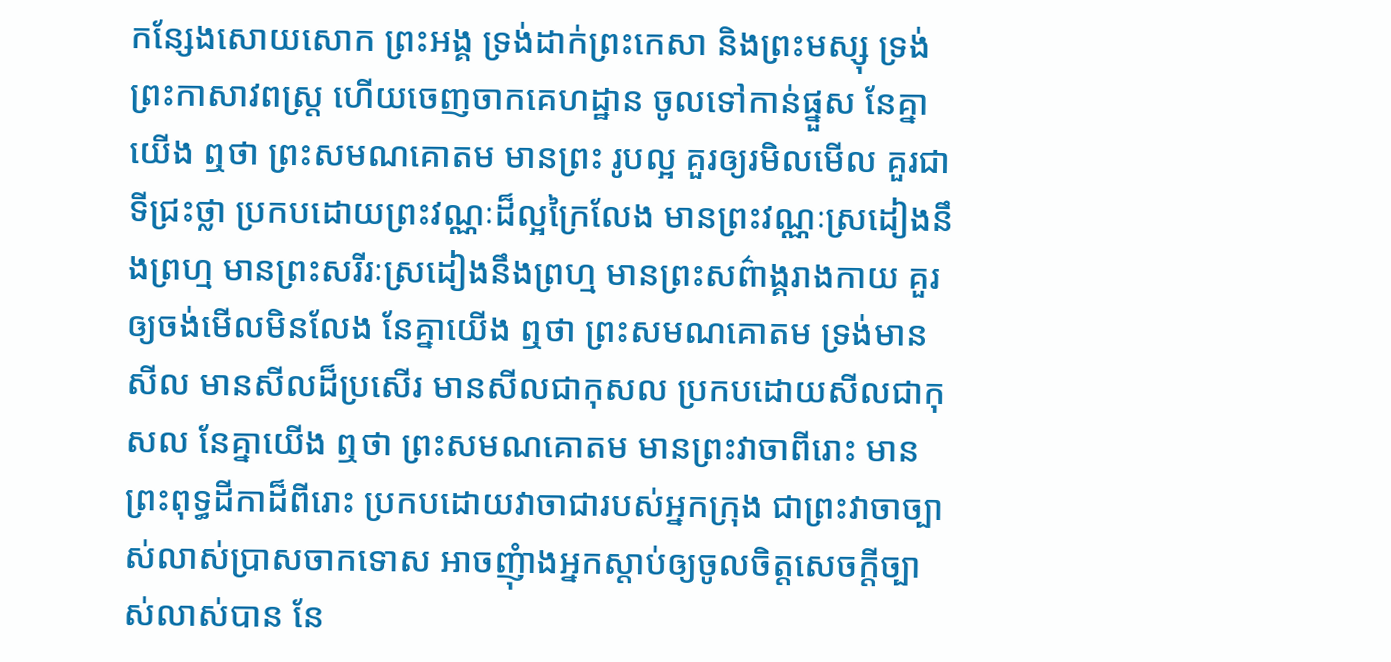កន្សែងសោយសោក ព្រះអង្គ ទ្រង់ដាក់ព្រះកេសា និងព្រះមស្សុ ទ្រង់ព្រះកាសាវពស្ត្រ ហើយចេញចាកគេហដ្ឋាន ចូលទៅកាន់ផ្នួស នែគ្នាយើង ឮថា ព្រះសមណគោតម មានព្រះ រូបល្អ គួរឲ្យរមិលមើល គួរជាទីជ្រះថ្លា ប្រកបដោយព្រះវណ្ណៈដ៏ល្អក្រៃលែង មានព្រះវណ្ណៈស្រដៀងនឹងព្រហ្ម មានព្រះសរីរៈស្រដៀងនឹងព្រហ្ម មានព្រះសព៌ាង្គរាងកាយ គួរឲ្យចង់មើលមិនលែង នែគ្នាយើង ឮថា ព្រះសមណគោតម ទ្រង់មានសីល មានសីលដ៏ប្រសើរ មានសីលជាកុសល ប្រកបដោយសីលជាកុសល នែគ្នាយើង ឮថា ព្រះសមណគោតម មានព្រះវាចាពីរោះ មានព្រះពុទ្ធដីកាដ៏ពីរោះ ប្រកបដោយវាចាជារបស់អ្នកក្រុង ជាព្រះវាចាច្បាស់លាស់ប្រាសចាកទោស អាចញុំាងអ្នកស្តាប់ឲ្យចូលចិត្តសេចក្តីច្បាស់លាស់បាន នែ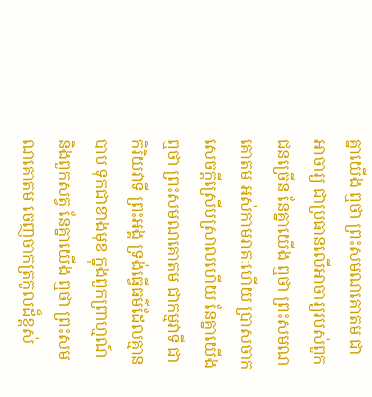គ្នាយើង ឮថា ព្រះសមណគោតម ជាអាចារ្យ ជាប្រធានលើអាចារ្យរបស់ពួកជនច្រើន នែគ្នាយើង ឮថា ព្រះសមណគោតម អស់កាមរាគៈហើយ ប្រាសចាកសេចក្តីស្រើបស្រាលហើយ នែគ្នាយើង ឮថា ព្រះសមណគោតម ជាកម្មវាទី ជាកិរិយវាទី ព្រះអង្គ ទ្រង់ធ្វើធម៌ដែលគ្មានបាប ទុកជាខាងមុខ ក្នុងពួកព្រាហ្មណ៍ និងពួកសត្វ នែគ្នាយើង ឮថា ព្រះសមណគោតម ចេញចាកត្រកូលដ៏ខ្ពស់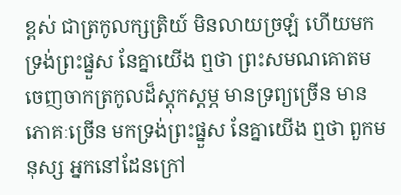ខ្ពស់ ជាត្រកូលក្សត្រិយ៍ មិនលាយច្រឡំ ហើយមកទ្រង់ព្រះផ្នួស នែគ្នាយើង ឮថា ព្រះសមណគោតម ចេញចាកត្រកូលដ៏ស្តុកស្តម្ភ មានទ្រព្យច្រើន មានភោគៈច្រើន មកទ្រង់ព្រះផ្នួស នែគ្នាយើង ឮថា ពួកមនុស្ស អ្នកនៅដែនក្រៅ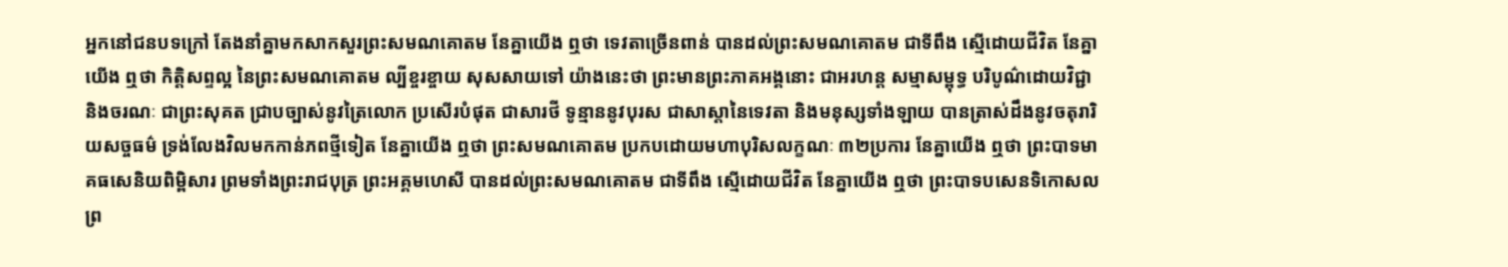អ្នកនៅជនបទក្រៅ តែងនាំគ្នាមកសាកសួរព្រះសមណគោតម នែគ្នាយើង ឮថា ទេវតាច្រើនពាន់ បានដល់ព្រះសមណគោតម ជាទីពឹង ស្មើដោយជីវិត នែគ្នាយើង ឮថា កិត្តិសព្ទល្អ នៃព្រះសមណគោតម ល្បីខ្ចរខ្ចាយ សុសសាយទៅ យ៉ាងនេះថា ព្រះមានព្រះភាគអង្គនោះ ជាអរហន្ត សម្មាសម្ពុទ្ធ បរិបូណ៌ដោយវិជ្ជា និងចរណៈ ជាព្រះសុគត ជ្រាបច្បាស់នូវត្រៃលោក ប្រសើរបំផុត ជាសារថី ទូន្មាននូវបុរស ជាសាស្តានៃទេវតា និងមនុស្សទាំងឡាយ បានត្រាស់ដឹងនូវចតុរារិយសច្ចធម៌ ទ្រង់លែងវិលមកកាន់ភពថ្មីទៀត នែគ្នាយើង ឮថា ព្រះសមណគោតម ប្រកបដោយមហាបុរិសលក្ខណៈ ៣២ប្រការ នែគ្នាយើង ឮថា ព្រះបាទមាគធសេនិយពិម្ពិសារ ព្រមទាំងព្រះរាជបុត្រ ព្រះអគ្គមហេសី បានដល់ព្រះសមណគោតម ជាទីពឹង ស្មើដោយជីវិត នែគ្នាយើង ឮថា ព្រះបាទបសេនទិកោសល ព្រ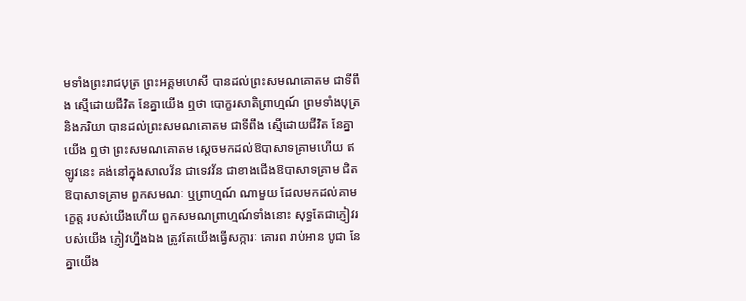មទាំងព្រះរាជបុត្រ ព្រះអគ្គមហេសី បានដល់ព្រះសមណគោតម ជាទីពឹង ស្មើដោយជីវិត នែគ្នាយើង ឮថា បោក្ខរសាតិព្រាហ្មណ៍ ព្រមទាំងបុត្រ និងភរិយា បានដល់ព្រះសមណគោតម ជាទីពឹង ស្មើដោយជីវិត នែគ្នាយើង ឮថា ព្រះសមណគោតម ស្តេចមកដល់ឱបាសាទគ្រាមហើយ ឥឡូវនេះ គង់នៅក្នុងសាលវ័ន ជាទេវវ័ន ជាខាងជើងឱបាសាទគ្រាម ជិតឱបាសាទគ្រាម ពួកសមណៈ ឬព្រាហ្មណ៍ ណាមួយ ដែលមកដល់គាមក្ខេត្ត របស់យើងហើយ ពួកសមណព្រាហ្មណ៍ទាំងនោះ សុទ្ធតែជាភ្ញៀវរបស់យើង ភ្ញៀវហ្នឹងឯង ត្រូវតែយើងធ្វើសក្ការៈ គោរព រាប់អាន បូជា នែគ្នាយើង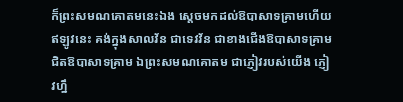ក៏ព្រះសមណគោតមនេះឯង ស្តេចមកដល់ឱបាសាទគ្រាមហើយ ឥឡូវនេះ គង់ក្នុងសាលវ័ន ជាទេវវ័ន ជាខាងជើងឱបាសាទគ្រាម ជិតឱបាសាទគ្រាម ឯព្រះសមណគោតម ជាភ្ញៀវរបស់យើង ភ្ញៀវហ្នឹ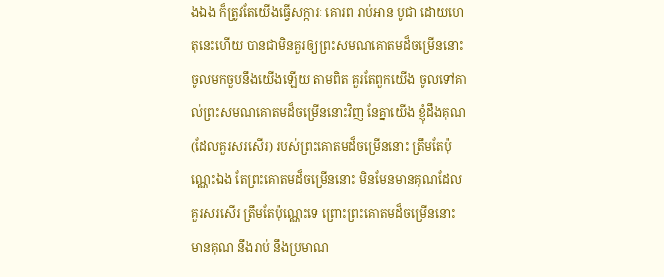ងឯង ក៏ត្រូវតែយើងធ្វើសក្ការៈ គោរព រាប់អាន បូជា ដោយហេតុនេះហើយ បានជាមិនគួរឲ្យព្រះសមណគោតមដ៏ចម្រើននោះ ចូលមកចួបនឹងយើងឡើយ តាមពិត គួរតែពួកយើង ចូលទៅគាល់ព្រះសមណគោតមដ៏ចម្រើននោះវិញ នែគ្នាយើង ខ្ញុំដឹងគុណ (ដែលគួរសរសើរ) របស់ព្រះគោតមដ៏ចម្រើននោះ ត្រឹមតែប៉ុណ្ណេះឯង តែព្រះគោតមដ៏ចម្រើននោះ មិនមែនមានគុណដែលគួរសរសើរ ត្រឹមតែប៉ុណ្ណេះទេ ព្រោះព្រះគោតមដ៏ចម្រើននោះ មានគុណ នឹងរាប់ នឹងប្រមាណ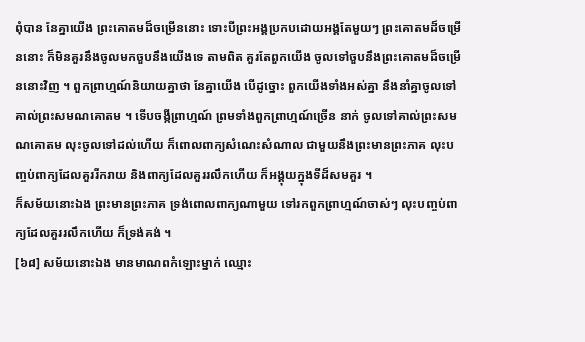ពុំបាន នែគ្នាយើង ព្រះគោតមដ៏ចម្រើននោះ ទោះបីព្រះអង្គប្រកបដោយអង្គតែមួយៗ ព្រះគោតមដ៏ចម្រើននោះ ក៏មិនគួរនឹងចូលមកចួបនឹងយើងទេ តាមពិត គួរតែពួកយើង ចូលទៅចួបនឹងព្រះគោតមដ៏ចម្រើននោះវិញ ។ ពួកព្រាហ្មណ៍និយាយគ្នាថា នែគ្នាយើង បើដូច្នោះ ពួកយើងទាំងអស់គ្នា នឹងនាំគ្នាចូលទៅគាល់ព្រះសមណគោតម ។ ទើបចង្កីព្រាហ្មណ៍ ព្រមទាំងពួកព្រាហ្មណ៍ច្រើន នាក់ ចូលទៅគាល់ព្រះសមណគោតម លុះចូលទៅដល់ហើយ ក៏ពោលពាក្យសំណេះសំណាល ជាមួយនឹងព្រះមានព្រះភាគ លុះបញ្ចប់ពាក្យដែលគួររីករាយ និងពាក្យដែលគួររលឹកហើយ ក៏អង្គុយក្នុងទីដ៏សមគួរ ។
ក៏សម័យនោះឯង ព្រះមានព្រះភាគ ទ្រង់ពោលពាក្យណាមួយ ទៅរកពួកព្រាហ្មណ៍ចាស់ៗ លុះបញ្ចប់ពាក្យដែលគួររលឹកហើយ ក៏ទ្រង់គង់ ។
[៦៨] សម័យនោះឯង មានមាណពកំឡោះម្នាក់ ឈ្មោះ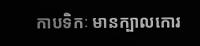កាបទិកៈ មានក្បាលកោរ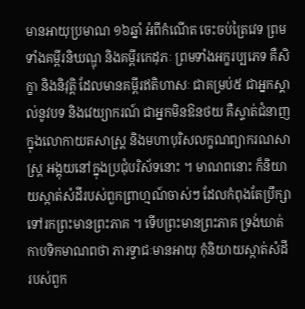មានអាយុប្រមាណ ១៦ឆ្នាំ អំពីកំណើត ចេះចប់ត្រៃវេទ ព្រមទាំងគម្ពីរនិឃណ្ឌុ និងគម្ពីរកេដុភៈ ព្រមទាំងអក្ខរប្បភេទ គឺសិក្ខា និងនិវុត្តិ ដែលមានគម្ពីរឥតិហាសៈ ជាគម្រប់៥ ជាអ្នកស្គាល់នូវបទ និងវេយ្យាករណ៍ ជាអ្នកមិនឱនថយ គឺស្ទាត់ជំនាញ ក្នុងលោកាយតសាស្ត្រ និងមហាបុរិសលក្ខណព្យាករណសាស្ត្រ អង្គុយនៅក្នុងប្រជុំបរិស័ទនោះ ។ មាណពនោះ ក៏និយាយស្កាត់សំដីរបស់ពួកព្រាហ្មណ៍ចាស់ៗ ដែលកំពុងតែប្រឹក្សា ទៅរកព្រះមានព្រះភាគ ។ ទើបព្រះមានព្រះភាគ ទ្រង់ឃាត់កាបទិកមាណពថា ភារទ្វាជៈមានអាយុ កុំនិយាយស្កាត់សំដី របស់ពួក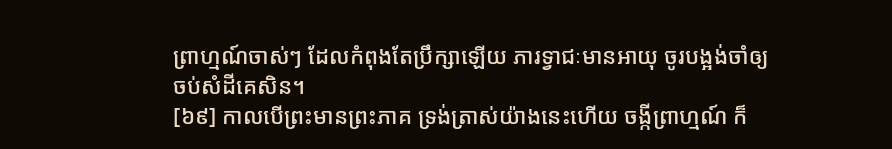ព្រាហ្មណ៍ចាស់ៗ ដែលកំពុងតែប្រឹក្សាឡើយ ភារទ្វាជៈមានអាយុ ចូរបង្អង់ចាំឲ្យចប់សំដីគេសិន។
[៦៩] កាលបើព្រះមានព្រះភាគ ទ្រង់ត្រាស់យ៉ាងនេះហើយ ចង្កីព្រាហ្មណ៍ ក៏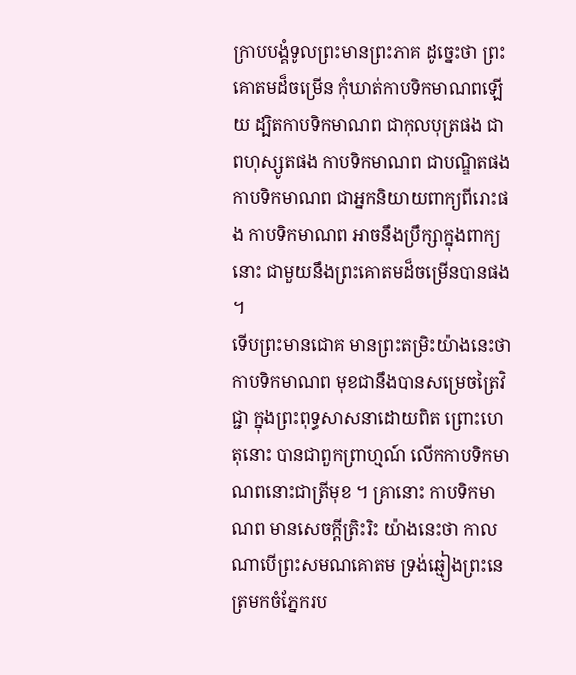ក្រាបបង្គំទូលព្រះមានព្រះភាគ ដូច្នេះថា ព្រះគោតមដ៏ចម្រើន កុំឃាត់កាបទិកមាណពឡើយ ដ្បិតកាបទិកមាណព ជាកុលបុត្រផង ជាពហុស្សូតផង កាបទិកមាណព ជាបណ្ឌិតផង កាបទិកមាណព ជាអ្នកនិយាយពាក្យពីរោះផង កាបទិកមាណព អាចនឹងប្រឹក្សាក្នុងពាក្យនោះ ជាមួយនឹងព្រះគោតមដ៏ចម្រើនបានផង ។
ទើបព្រះមានជោគ មានព្រះតម្រិះយ៉ាងនេះថា កាបទិកមាណព មុខជានឹងបានសម្រេចត្រៃវិជ្ជា ក្នុងព្រះពុទ្ធសាសនាដោយពិត ព្រោះហេតុនោះ បានជាពួកព្រាហ្មណ៍ លើកកាបទិកមាណពនោះជាត្រីមុខ ។ គ្រានោះ កាបទិកមាណព មានសេចក្តីត្រិះរិះ យ៉ាងនេះថា កាលណាបើព្រះសមណគោតម ទ្រង់ឆ្មៀងព្រះនេត្រមកចំភ្នែករប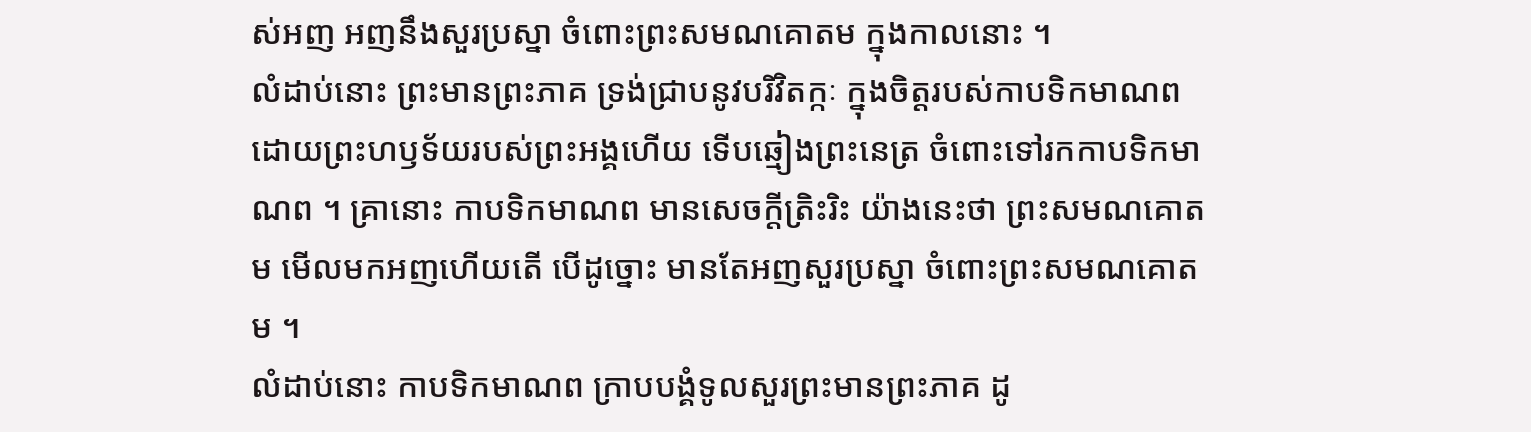ស់អញ អញនឹងសួរប្រស្នា ចំពោះព្រះសមណគោតម ក្នុងកាលនោះ ។
លំដាប់នោះ ព្រះមានព្រះភាគ ទ្រង់ជ្រាបនូវបរិវិតក្កៈ ក្នុងចិត្តរបស់កាបទិកមាណព ដោយព្រះហឫទ័យរបស់ព្រះអង្គហើយ ទើបឆ្មៀងព្រះនេត្រ ចំពោះទៅរកកាបទិកមាណព ។ គ្រានោះ កាបទិកមាណព មានសេចក្តីត្រិះរិះ យ៉ាងនេះថា ព្រះសមណគោតម មើលមកអញហើយតើ បើដូច្នោះ មានតែអញសួរប្រស្នា ចំពោះព្រះសមណគោតម ។
លំដាប់នោះ កាបទិកមាណព ក្រាបបង្គំទូលសួរព្រះមានព្រះភាគ ដូ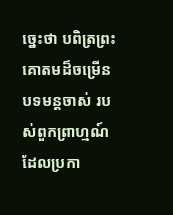ច្នេះថា បពិត្រព្រះគោតមដ៏ចម្រើន បទមន្តចាស់ របស់ពួកព្រាហ្មណ៍ដែលប្រកា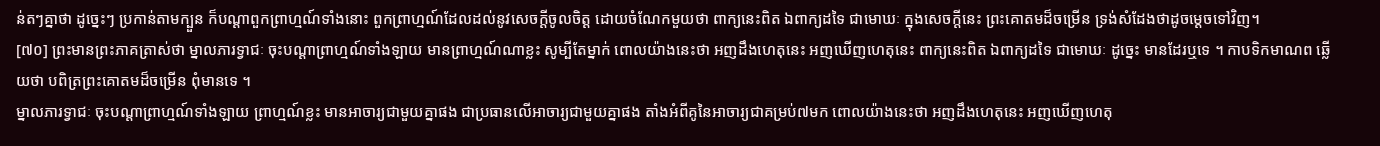ន់តៗគ្នាថា ដូច្នេះៗ ប្រកាន់តាមក្បួន ក៏បណ្តាពួកព្រាហ្មណ៍ទាំងនោះ ពួកព្រាហ្មណ៍ដែលដល់នូវសេចក្តីចូលចិត្ត ដោយចំណែកមួយថា ពាក្យនេះពិត ឯពាក្យដទៃ ជាមោឃៈ ក្នុងសេចក្តីនេះ ព្រះគោតមដ៏ចម្រើន ទ្រង់សំដែងថាដូចម្តេចទៅវិញ។
[៧០] ព្រះមានព្រះភាគត្រាស់ថា ម្នាលភារទ្វាជៈ ចុះបណ្តាព្រាហ្មណ៍ទាំងឡាយ មានព្រាហ្មណ៍ណាខ្លះ សូម្បីតែម្នាក់ ពោលយ៉ាងនេះថា អញដឹងហេតុនេះ អញឃើញហេតុនេះ ពាក្យនេះពិត ឯពាក្យដទៃ ជាមោឃៈ ដូច្នេះ មានដែរឬទេ ។ កាបទិកមាណព ឆ្លើយថា បពិត្រព្រះគោតមដ៏ចម្រើន ពុំមានទេ ។
ម្នាលភារទ្វាជៈ ចុះបណ្តាព្រាហ្មណ៍ទាំងឡាយ ព្រាហ្មណ៍ខ្លះ មានអាចារ្យជាមួយគ្នាផង ជាប្រធានលើអាចារ្យជាមួយគ្នាផង តាំងអំពីគូនៃអាចារ្យជាគម្រប់៧មក ពោលយ៉ាងនេះថា អញដឹងហេតុនេះ អញឃើញហេតុ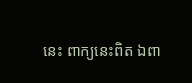នេះ ពាក្យនេះពិត ឯពា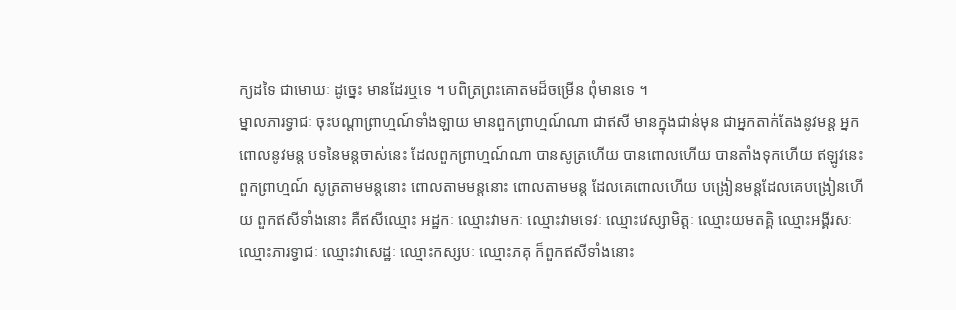ក្យដទៃ ជាមោឃៈ ដូច្នេះ មានដែរឬទេ ។ បពិត្រព្រះគោតមដ៏ចម្រើន ពុំមានទេ ។
ម្នាលភារទ្វាជៈ ចុះបណ្តាព្រាហ្មណ៍ទាំងឡាយ មានពួកព្រាហ្មណ៍ណា ជាឥសី មានក្នុងជាន់មុន ជាអ្នកតាក់តែងនូវមន្ត អ្នកពោលនូវមន្ត បទនៃមន្តចាស់នេះ ដែលពួកព្រាហ្មណ៍ណា បានសូត្រហើយ បានពោលហើយ បានតាំងទុកហើយ ឥឡូវនេះ ពួកព្រាហ្មណ៍ សូត្រតាមមន្តនោះ ពោលតាមមន្តនោះ ពោលតាមមន្ត ដែលគេពោលហើយ បង្រៀនមន្តដែលគេបង្រៀនហើយ ពួកឥសីទាំងនោះ គឺឥសីឈ្មោះ អដ្ឋកៈ ឈ្មោះវាមកៈ ឈ្មោះវាមទេវៈ ឈ្មោះវេស្សាមិត្តៈ ឈ្មោះយមតគ្គិ ឈ្មោះអង្គីរសៈ ឈ្មោះភារទ្វាជៈ ឈ្មោះវាសេដ្ឋៈ ឈ្មោះកស្សបៈ ឈ្មោះភគុ ក៏ពួកឥសីទាំងនោះ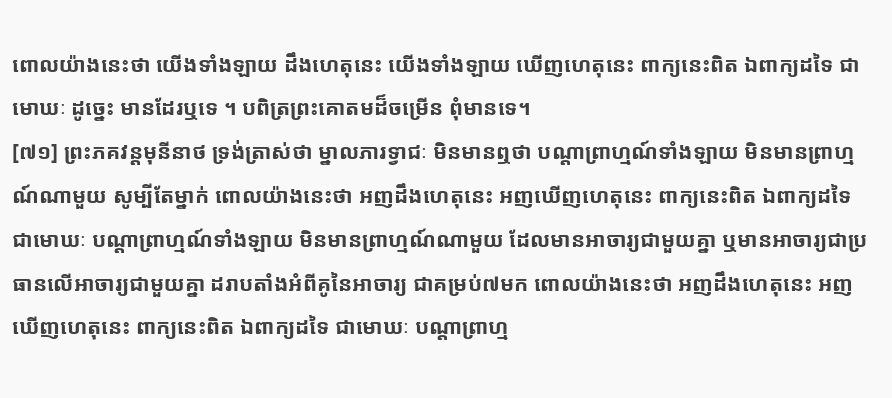ពោលយ៉ាងនេះថា យើងទាំងឡាយ ដឹងហេតុនេះ យើងទាំងឡាយ ឃើញហេតុនេះ ពាក្យនេះពិត ឯពាក្យដទៃ ជាមោឃៈ ដូច្នេះ មានដែរឬទេ ។ បពិត្រព្រះគោតមដ៏ចម្រើន ពុំមានទេ។
[៧១] ព្រះភគវន្តមុនីនាថ ទ្រង់ត្រាស់ថា ម្នាលភារទ្វាជៈ មិនមានឮថា បណ្តាព្រាហ្មណ៍ទាំងឡាយ មិនមានព្រាហ្មណ៍ណាមួយ សូម្បីតែម្នាក់ ពោលយ៉ាងនេះថា អញដឹងហេតុនេះ អញឃើញហេតុនេះ ពាក្យនេះពិត ឯពាក្យដទៃ ជាមោឃៈ បណ្តាព្រាហ្មណ៍ទាំងឡាយ មិនមានព្រាហ្មណ៍ណាមួយ ដែលមានអាចារ្យជាមួយគ្នា ឬមានអាចារ្យជាប្រធានលើអាចារ្យជាមួយគ្នា ដរាបតាំងអំពីគូនៃអាចារ្យ ជាគម្រប់៧មក ពោលយ៉ាងនេះថា អញដឹងហេតុនេះ អញឃើញហេតុនេះ ពាក្យនេះពិត ឯពាក្យដទៃ ជាមោឃៈ បណ្តាព្រាហ្ម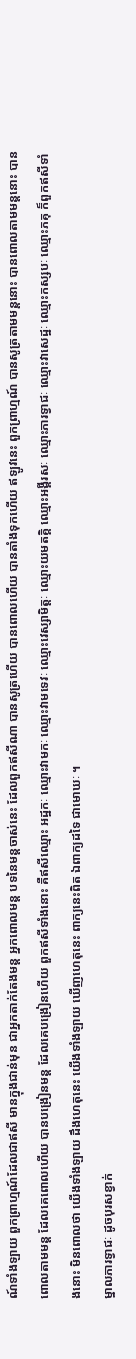ណ៍ទាំងឡាយ ពួកព្រាហ្មណ៍ដែលជាឥសី មានក្នុងជាន់មុន ជាអ្នកតាក់តែងមន្ត អ្នកពោលមន្ត បទនៃមន្តចាស់នេះ ដែលពួកឥសីណា បានសូត្រហើយ បានពោលហើយ បានតាំងទុកហើយ ឥឡូវនេះ ពួកព្រាហ្មណ៍ បានសូត្រតាមមន្តនោះ បានពោលតាមមន្តនោះ បានពោលតាមមន្ត ដែលគេពោលហើយ បានបង្រៀនមន្ត ដែលគេបង្រៀនហើយ ពួកឥសីទាំងនោះ គឺឥសីឈ្មោះ អដ្ឋកៈ ឈ្មោះវាមកៈ ឈ្មោះវាមទេវៈ ឈ្មោះវេស្សាមិត្តៈ ឈ្មោះយមតគ្គិ ឈ្មោះអង្គីរសៈ ឈ្មោះភារទ្វាជៈ ឈ្មោះវាសេដ្ឋៈ ឈ្មោះកស្សបៈ ឈ្មោះភគុ ក៏ពួកឥសីទាំងនោះ មិនពោលថា យើងទាំងឡាយ ដឹងហេតុនេះ យើងទាំងឡាយ ឃើញហេតុនេះ ពាក្យនេះពិត ឯពាក្យដទៃ ជាមោឃៈ ។
ម្នាលភារទ្វាជៈ ដូចបុរសខ្វាក់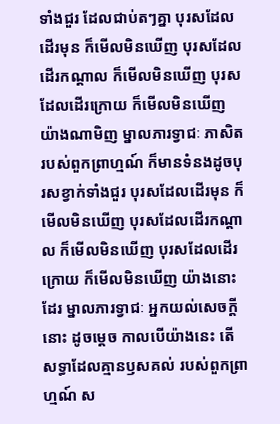ទាំងជួរ ដែលជាប់តៗគ្នា បុរសដែលដើរមុន ក៏មើលមិនឃើញ បុរសដែលដើរកណ្តាល ក៏មើលមិនឃើញ បុរសដែលដើរក្រោយ ក៏មើលមិនឃើញ យ៉ាងណាមិញ ម្នាលភារទ្វាជៈ ភាសិតរបស់ពួកព្រាហ្មណ៍ ក៏មានទំនងដូចបុរសខ្វាក់ទាំងជួរ បុរសដែលដើរមុន ក៏មើលមិនឃើញ បុរសដែលដើរកណ្តាល ក៏មើលមិនឃើញ បុរសដែលដើរក្រោយ ក៏មើលមិនឃើញ យ៉ាងនោះដែរ ម្នាលភារទ្វាជៈ អ្នកយល់សេចក្តីនោះ ដូចម្តេច កាលបើយ៉ាងនេះ តើសទ្ធាដែលគ្មានឫសគល់ របស់ពួកព្រាហ្មណ៍ ស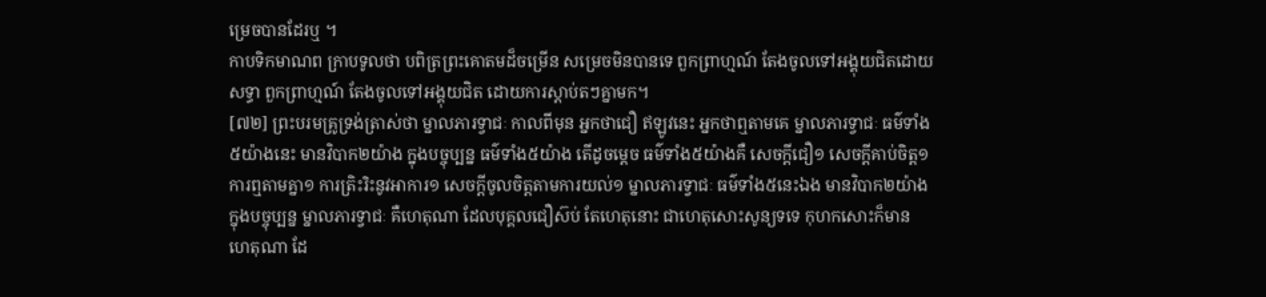ម្រេចបានដែរឬ ។
កាបទិកមាណព ក្រាបទូលថា បពិត្រព្រះគោតមដ៏ចម្រើន សម្រេចមិនបានទេ ពួកព្រាហ្មណ៍ តែងចូលទៅអង្គុយជិតដោយសទ្ធា ពួកព្រាហ្មណ៍ តែងចូលទៅអង្គុយជិត ដោយការស្តាប់តៗគ្នាមក។
[៧២] ព្រះបរមគ្រូទ្រង់ត្រាស់ថា ម្នាលភារទ្វាជៈ កាលពីមុន អ្នកថាជឿ ឥឡូវនេះ អ្នកថាឮតាមគេ ម្នាលភារទ្វាជៈ ធម៌ទាំង៥យ៉ាងនេះ មានវិបាក២យ៉ាង ក្នុងបច្ចុប្បន្ន ធម៌ទាំង៥យ៉ាង តើដូចម្តេច ធម៌ទាំង៥យ៉ាងគឺ សេចក្តីជឿ១ សេចក្តីគាប់ចិត្ត១ ការឮតាមគ្នា១ ការត្រិះរិះនូវអាការ១ សេចក្តីចូលចិត្តតាមការយល់១ ម្នាលភារទ្វាជៈ ធម៌ទាំង៥នេះឯង មានវិបាក២យ៉ាង ក្នុងបច្ចុប្បន្ន ម្នាលភារទ្វាជៈ គឺហេតុណា ដែលបុគ្គលជឿស៊ប់ តែហេតុនោះ ជាហេតុសោះសូន្យទទេ កុហកសោះក៏មាន ហេតុណា ដែ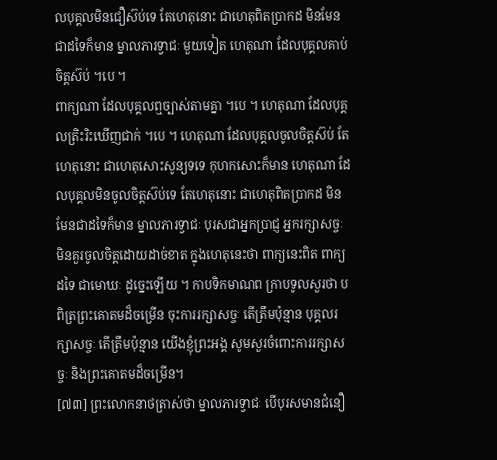លបុគ្គលមិនជឿស៊ប់ទេ តែហេតុនោះ ជាហេតុពិតប្រាកដ មិនមែនជាដទៃក៏មាន ម្នាលភារទ្វាជៈ មួយទៀត ហេតុណា ដែលបុគ្គលគាប់ចិត្តស៊ប់ ។បេ ។
ពាក្យណា ដែលបុគ្គលឮច្បាស់តាមគ្នា ។បេ ។ ហេតុណា ដែលបុគ្គលត្រិះរិះឃើញជាក់ ។បេ ។ ហេតុណា ដែលបុគ្គលចូលចិត្តស៊ប់ តែហេតុនោះ ជាហេតុសោះសូន្យទទេ កុហកសោះក៏មាន ហេតុណា ដែលបុគ្គលមិនចូលចិត្តស៊ប់ទេ តែហេតុនោះ ជាហេតុពិតប្រាកដ មិនមែនជាដទៃក៏មាន ម្នាលភារទ្វាជៈ បុរសជាអ្នកប្រាជ្ញ អ្នករក្សាសច្ចៈ មិនគួរចូលចិត្តដោយដាច់ខាត ក្នុងហេតុនេះថា ពាក្យនេះពិត ពាក្យដទៃ ជាមោឃៈ ដូច្នេះឡើយ ។ កាបទិកមាណព ក្រាបទូលសួរថា បពិត្រព្រះគោតមដ៏ចម្រើន ចុះការរក្សាសច្ចៈ តើត្រឹមប៉ុន្មាន បុគ្គលរក្សាសច្ចៈ តើត្រឹមប៉ុន្មាន យើងខ្ញុំព្រះអង្គ សូមសួរចំពោះការរក្សាសច្ចៈ និងព្រះគោតមដ៏ចម្រើន។
[៧៣] ព្រះលោកនាថត្រាស់ថា ម្នាលភារទ្វាជៈ បើបុរសមានជំនឿ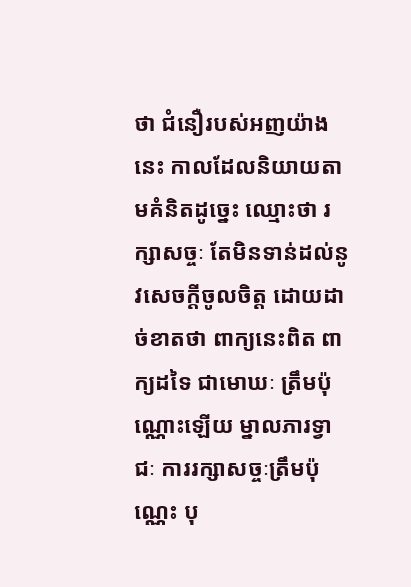ថា ជំនឿរបស់អញយ៉ាងនេះ កាលដែលនិយាយតាមគំនិតដូច្នេះ ឈ្មោះថា រក្សាសច្ចៈ តែមិនទាន់ដល់នូវសេចក្តីចូលចិត្ត ដោយដាច់ខាតថា ពាក្យនេះពិត ពាក្យដទៃ ជាមោឃៈ ត្រឹមប៉ុណ្ណោះឡើយ ម្នាលភារទ្វាជៈ ការរក្សាសច្ចៈត្រឹមប៉ុណ្ណេះ បុ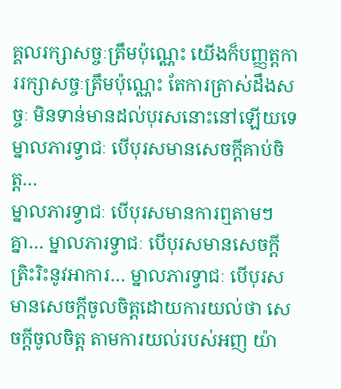គ្គលរក្សាសច្ចៈត្រឹមប៉ុណ្ណេះ យើងក៏បញ្ញត្តការរក្សាសច្ចៈត្រឹមប៉ុណ្ណេះ តែការត្រាស់ដឹងសច្ចៈ មិនទាន់មានដល់បុរសនោះនៅឡើយទេ ម្នាលភារទ្វាជៈ បើបុរសមានសេចក្តីគាប់ចិត្ត…
ម្នាលភារទ្វាជៈ បើបុរសមានការឮតាមៗគ្នា… ម្នាលភារទ្វាជៈ បើបុរសមានសេចក្តីត្រិះរិះនូវអាការ… ម្នាលភារទ្វាជៈ បើបុរសមានសេចក្តីចូលចិត្តដោយការយល់ថា សេចក្តីចូលចិត្ត តាមការយល់របស់អញ យ៉ា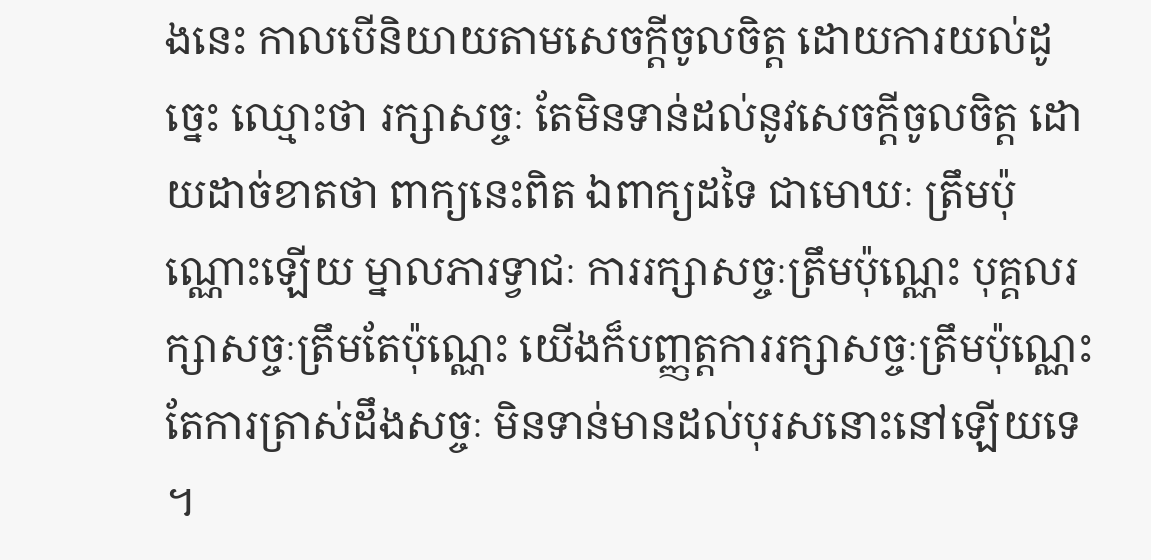ងនេះ កាលបើនិយាយតាមសេចក្តីចូលចិត្ត ដោយការយល់ដូច្នេះ ឈ្មោះថា រក្សាសច្ចៈ តែមិនទាន់ដល់នូវសេចក្តីចូលចិត្ត ដោយដាច់ខាតថា ពាក្យនេះពិត ឯពាក្យដទៃ ជាមោឃៈ ត្រឹមប៉ុណ្ណោះឡើយ ម្នាលភារទ្វាជៈ ការរក្សាសច្ចៈត្រឹមប៉ុណ្ណេះ បុគ្គលរក្សាសច្ចៈត្រឹមតែប៉ុណ្ណេះ យើងក៏បញ្ញត្តការរក្សាសច្ចៈត្រឹមប៉ុណ្ណេះ តែការត្រាស់ដឹងសច្ចៈ មិនទាន់មានដល់បុរសនោះនៅឡើយទេ ។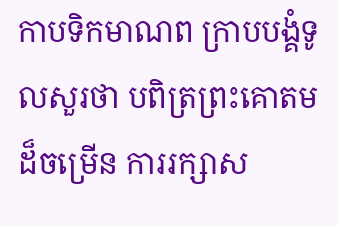កាបទិកមាណព ក្រាបបង្គំទូលសួរថា បពិត្រព្រះគោតមដ៏ចម្រើន ការរក្សាស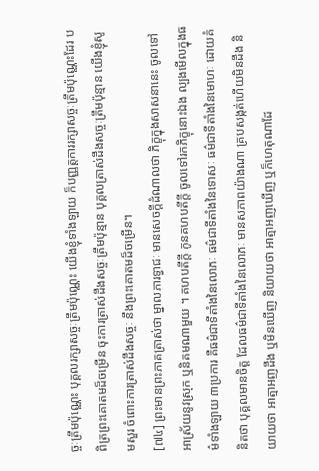ច្ចៈត្រឹមប៉ុណ្ណេះ បុគ្គលរក្សាសច្ចៈត្រឹមប៉ុណ្ណេះ យើងខ្ញុំទាំងឡាយ ក៏បញ្ញត្តការរក្សាសច្ចៈត្រឹមប៉ុណ្ណេះដែរ បពិត្រព្រះគោតមដ៏ចម្រើន ចុះការត្រាស់ដឹងសច្ចៈត្រឹមប៉ុន្មាន បុគ្គលត្រាស់ដឹងសច្ចៈត្រឹមប៉ុន្មាន យើងខ្ញុំសូមសួរ ចំពោះការត្រាស់ដឹងសច្ចៈ នឹងព្រះគោតមដ៏ចម្រើន។
[៧៤] ព្រះមានព្រះភាគត្រាស់ថា ម្នាលភារទ្វាជៈ មានសេចក្តីដំណាលថា ភិក្ខុក្នុងសាសនានេះ ចូលទៅអាស្រ័យនូវស្រុក ឬនិគមណាមួយ ។ គហបតីក្តី កូនគហបតីក្តី ចូលទៅរកភិក្ខុនោះឯង ល្បងមើលក្នុងធម៌ទាំងឡាយ ៣ប្រការ គឺធម៌ជាទីតាំងនៃលោភៈ ធម៌ជាទីតាំងនៃទោសៈ ធម៌ជាទីតាំងនៃមោហៈ ដោយគំនិតថា បុគ្គលមានចិត្ត ដែលធម៌ជាទីតាំងនៃលោភៈ មានសភាពយ៉ាងណា គ្របសង្កត់ហើយមិនដឹង និយាយថា អាត្មាអញដឹង ឬមិនឃើញ និយាយថា អាត្មាអញឃើញ ឬក៏ហេតុណាដែ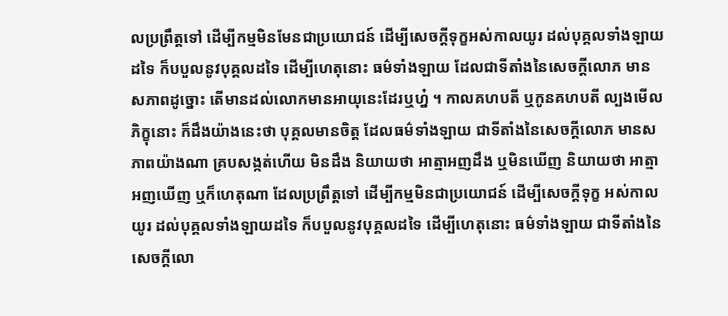លប្រព្រឹត្តទៅ ដើម្បីកម្មមិនមែនជាប្រយោជន៍ ដើម្បីសេចក្តីទុក្ខអស់កាលយូរ ដល់បុគ្គលទាំងឡាយដទៃ ក៏បបួលនូវបុគ្គលដទៃ ដើម្បីហេតុនោះ ធម៌ទាំងឡាយ ដែលជាទីតាំងនៃសេចក្តីលោភ មានសភាពដូច្នោះ តើមានដល់លោកមានអាយុនេះដែរឬហ្ន៎ ។ កាលគហបតី ឬកូនគហបតី ល្បងមើលភិក្ខុនោះ ក៏ដឹងយ៉ាងនេះថា បុគ្គលមានចិត្ត ដែលធម៌ទាំងឡាយ ជាទីតាំងនៃសេចក្តីលោភ មានសភាពយ៉ាងណា គ្របសង្កត់ហើយ មិនដឹង និយាយថា អាត្មាអញដឹង ឬមិនឃើញ និយាយថា អាត្មាអញឃើញ ឬក៏ហេតុណា ដែលប្រព្រឹត្តទៅ ដើម្បីកម្មមិនជាប្រយោជន៍ ដើម្បីសេចក្តីទុក្ខ អស់កាលយូរ ដល់បុគ្គលទាំងឡាយដទៃ ក៏បបួលនូវបុគ្គលដទៃ ដើម្បីហេតុនោះ ធម៌ទាំងឡាយ ជាទីតាំងនៃសេចក្តីលោ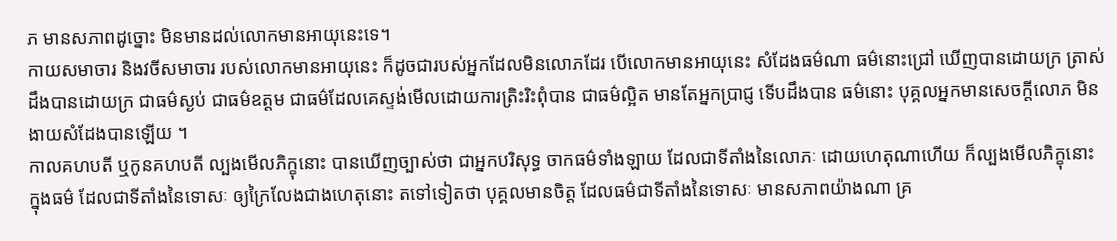ភ មានសភាពដូច្នោះ មិនមានដល់លោកមានអាយុនេះទេ។
កាយសមាចារ និងវចីសមាចារ របស់លោកមានអាយុនេះ ក៏ដូចជារបស់អ្នកដែលមិនលោភដែរ បើលោកមានអាយុនេះ សំដែងធម៌ណា ធម៌នោះជ្រៅ ឃើញបានដោយក្រ ត្រាស់ដឹងបានដោយក្រ ជាធម៌ស្ងប់ ជាធម៌ឧត្តម ជាធម៌ដែលគេស្ទង់មើលដោយការត្រិះរិះពុំបាន ជាធម៌ល្អិត មានតែអ្នកប្រាជ្ញ ទើបដឹងបាន ធម៌នោះ បុគ្គលអ្នកមានសេចក្តីលោភ មិនងាយសំដែងបានឡើយ ។
កាលគហបតី ឬកូនគហបតី ល្បងមើលភិក្ខុនោះ បានឃើញច្បាស់ថា ជាអ្នកបរិសុទ្ធ ចាកធម៌ទាំងឡាយ ដែលជាទីតាំងនៃលោភៈ ដោយហេតុណាហើយ ក៏ល្បងមើលភិក្ខុនោះ ក្នុងធម៌ ដែលជាទីតាំងនៃទោសៈ ឲ្យក្រៃលែងជាងហេតុនោះ តទៅទៀតថា បុគ្គលមានចិត្ត ដែលធម៌ជាទីតាំងនៃទោសៈ មានសភាពយ៉ាងណា គ្រ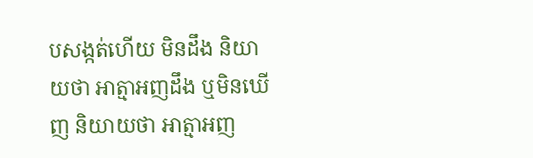បសង្កត់ហើយ មិនដឹង និយាយថា អាត្មាអញដឹង ឬមិនឃើញ និយាយថា អាត្មាអញ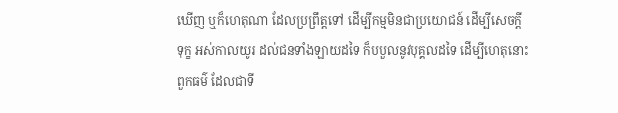ឃើញ ឬក៏ហេតុណា ដែលប្រព្រឹត្តទៅ ដើម្បីកម្មមិនជាប្រយោជន៍ ដើម្បីសេចក្តីទុក្ខ អស់កាលយូរ ដល់ជនទាំងឡាយដទៃ ក៏បបួលនូវបុគ្គលដទៃ ដើម្បីហេតុនោះ ពួកធម៌ ដែលជាទី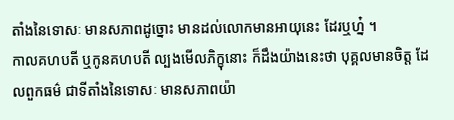តាំងនៃទោសៈ មានសភាពដូច្នោះ មានដល់លោកមានអាយុនេះ ដែរឬហ្ន៎ ។
កាលគហបតី ឬកូនគហបតី ល្បងមើលភិក្ខុនោះ ក៏ដឹងយ៉ាងនេះថា បុគ្គលមានចិត្ត ដែលពួកធម៌ ជាទីតាំងនៃទោសៈ មានសភាពយ៉ា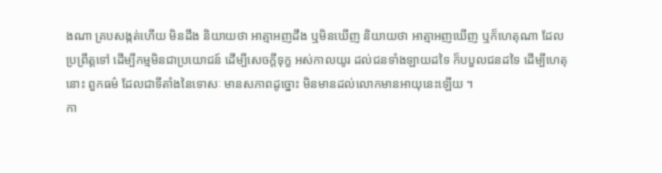ងណា គ្របសង្កត់ហើយ មិនដឹង និយាយថា អាត្មាអញដឹង ឬមិនឃើញ និយាយថា អាត្មាអញឃើញ ឬក៏ហេតុណា ដែលប្រព្រឹត្តទៅ ដើម្បីកម្មមិនជាប្រយោជន៍ ដើម្បីសេចក្តីទុក្ខ អស់កាលយូរ ដល់ជនទាំងឡាយដទៃ ក៏បបួលជនដទៃ ដើម្បីហេតុនោះ ពួកធម៌ ដែលជាទីតាំងនៃទោសៈ មានសភាពដូច្នោះ មិនមានដល់លោកមានអាយុនេះឡើយ ។
កា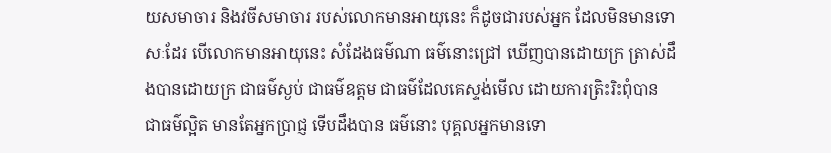យសមាចារ និងវចីសមាចារ របស់លោកមានអាយុនេះ ក៏ដូចជារបស់អ្នក ដែលមិនមានទោសៈដែរ បើលោកមានអាយុនេះ សំដែងធម៌ណា ធម៌នោះជ្រៅ ឃើញបានដោយក្រ ត្រាស់ដឹងបានដោយក្រ ជាធម៌ស្ងប់ ជាធម៌ឧត្តម ជាធម៌ដែលគេស្ទង់មើល ដោយការត្រិះរិះពុំបាន ជាធម៌ល្អិត មានតែអ្នកប្រាជ្ញ ទើបដឹងបាន ធម៌នោះ បុគ្គលអ្នកមានទោ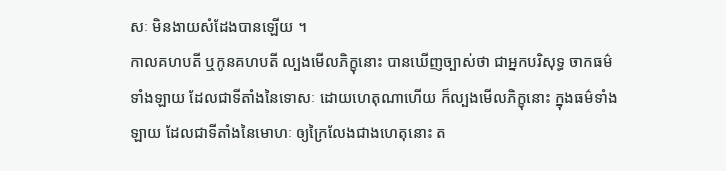សៈ មិនងាយសំដែងបានឡើយ ។
កាលគហបតី ឬកូនគហបតី ល្បងមើលភិក្ខុនោះ បានឃើញច្បាស់ថា ជាអ្នកបរិសុទ្ធ ចាកធម៌ទាំងឡាយ ដែលជាទីតាំងនៃទោសៈ ដោយហេតុណាហើយ ក៏ល្បងមើលភិក្ខុនោះ ក្នុងធម៌ទាំងឡាយ ដែលជាទីតាំងនៃមោហៈ ឲ្យក្រៃលែងជាងហេតុនោះ ត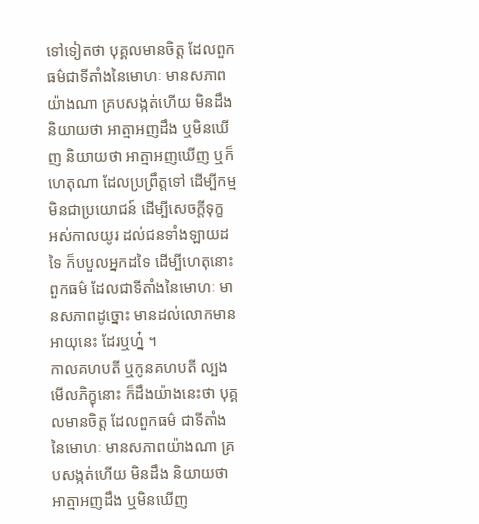ទៅទៀតថា បុគ្គលមានចិត្ត ដែលពួកធម៌ជាទីតាំងនៃមោហៈ មានសភាពយ៉ាងណា គ្របសង្កត់ហើយ មិនដឹង និយាយថា អាត្មាអញដឹង ឬមិនឃើញ និយាយថា អាត្មាអញឃើញ ឬក៏ហេតុណា ដែលប្រព្រឹត្តទៅ ដើម្បីកម្មមិនជាប្រយោជន៍ ដើម្បីសេចក្តីទុក្ខ អស់កាលយូរ ដល់ជនទាំងឡាយដទៃ ក៏បបួលអ្នកដទៃ ដើម្បីហេតុនោះ ពួកធម៌ ដែលជាទីតាំងនៃមោហៈ មានសភាពដូច្នោះ មានដល់លោកមានអាយុនេះ ដែរឬហ្ន៎ ។
កាលគហបតី ឬកូនគហបតី ល្បងមើលភិក្ខុនោះ ក៏ដឹងយ៉ាងនេះថា បុគ្គលមានចិត្ត ដែលពួកធម៌ ជាទីតាំងនៃមោហៈ មានសភាពយ៉ាងណា គ្របសង្កត់ហើយ មិនដឹង និយាយថា អាត្មាអញដឹង ឬមិនឃើញ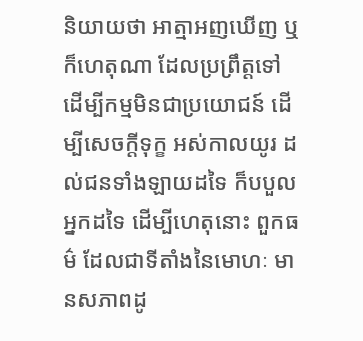និយាយថា អាត្មាអញឃើញ ឬក៏ហេតុណា ដែលប្រព្រឹត្តទៅ ដើម្បីកម្មមិនជាប្រយោជន៍ ដើម្បីសេចក្តីទុក្ខ អស់កាលយូរ ដល់ជនទាំងឡាយដទៃ ក៏បបួលអ្នកដទៃ ដើម្បីហេតុនោះ ពួកធម៌ ដែលជាទីតាំងនៃមោហៈ មានសភាពដូ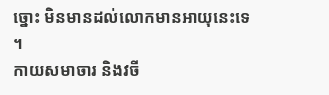ច្នោះ មិនមានដល់លោកមានអាយុនេះទេ ។
កាយសមាចារ និងវចី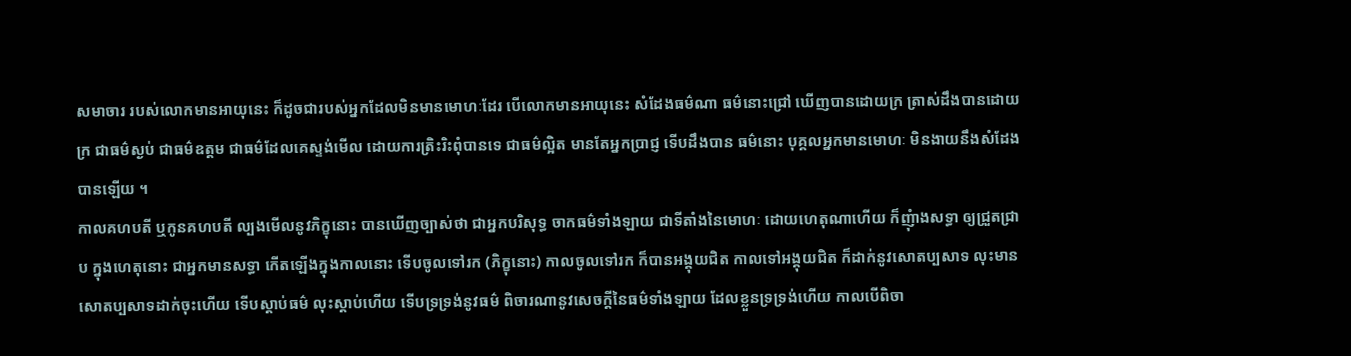សមាចារ របស់លោកមានអាយុនេះ ក៏ដូចជារបស់អ្នកដែលមិនមានមោហៈដែរ បើលោកមានអាយុនេះ សំដែងធម៌ណា ធម៌នោះជ្រៅ ឃើញបានដោយក្រ ត្រាស់ដឹងបានដោយក្រ ជាធម៌ស្ងប់ ជាធម៌ឧត្តម ជាធម៌ដែលគេស្ទង់មើល ដោយការត្រិះរិះពុំបានទេ ជាធម៌ល្អិត មានតែអ្នកប្រាជ្ញ ទើបដឹងបាន ធម៌នោះ បុគ្គលអ្នកមានមោហៈ មិនងាយនឹងសំដែងបានឡើយ ។
កាលគហបតី ឬកូនគហបតី ល្បងមើលនូវភិក្ខុនោះ បានឃើញច្បាស់ថា ជាអ្នកបរិសុទ្ធ ចាកធម៌ទាំងឡាយ ជាទីតាំងនៃមោហៈ ដោយហេតុណាហើយ ក៏ញុំាងសទ្ធា ឲ្យជ្រួតជ្រាប ក្នុងហេតុនោះ ជាអ្នកមានសទ្ធា កើតឡើងក្នុងកាលនោះ ទើបចូលទៅរក (ភិក្ខុនោះ) កាលចូលទៅរក ក៏បានអង្គុយជិត កាលទៅអង្គុយជិត ក៏ដាក់នូវសោតប្បសាទ លុះមានសោតប្បសាទដាក់ចុះហើយ ទើបស្តាប់ធម៌ លុះស្តាប់ហើយ ទើបទ្រទ្រង់នូវធម៌ ពិចារណានូវសេចក្តីនៃធម៌ទាំងឡាយ ដែលខ្លួនទ្រទ្រង់ហើយ កាលបើពិចា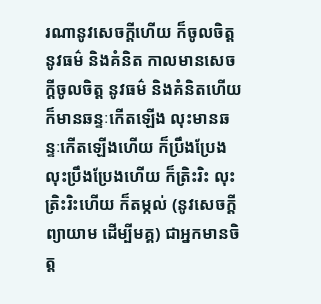រណានូវសេចក្តីហើយ ក៏ចូលចិត្តនូវធម៌ និងគំនិត កាលមានសេចក្តីចូលចិត្ត នូវធម៌ និងគំនិតហើយ ក៏មានឆន្ទៈកើតឡើង លុះមានឆន្ទៈកើតឡើងហើយ ក៏ប្រឹងប្រែង លុះប្រឹងប្រែងហើយ ក៏ត្រិះរិះ លុះត្រិះរិះហើយ ក៏តម្កល់ (នូវសេចក្តីព្យាយាម ដើម្បីមគ្គ) ជាអ្នកមានចិត្ត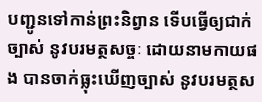បញ្ជូនទៅកាន់ព្រះនិព្វាន ទើបធ្វើឲ្យជាក់ច្បាស់ នូវបរមត្ថសច្ចៈ ដោយនាមកាយផង បានចាក់ធ្លុះឃើញច្បាស់ នូវបរមត្ថស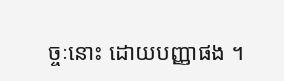ច្ចៈនោះ ដោយបញ្ញាផង ។